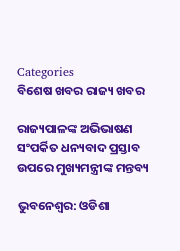Categories
ବିଶେଷ ଖବର ରାଜ୍ୟ ଖବର

ରାଜ୍ୟପାଳଙ୍କ ଅଭିଭାଷଣ ସଂପର୍କିତ ଧନ୍ୟବାଦ ପ୍ରସ୍ତାବ ଉପରେ ମୁଖ୍ୟମନ୍ତ୍ରୀଙ୍କ ମନ୍ତବ୍ୟ

ଭୁବନେଶ୍ଵର: ଓଡିଶା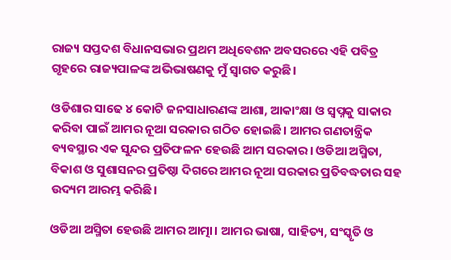ରାଜ୍ୟ ସପ୍ତଦଶ ବିଧାନସଭାର ପ୍ରଥମ ଅଧିବେଶନ ଅବସରରେ ଏହି ପବିତ୍ର ଗୃହରେ ରାଜ୍ୟପାଳଙ୍କ ଅଭିଭାଷଣକୁ ମୁଁ ସ୍ୱାଗତ କରୁଛି।

ଓଡିଶାର ସାଢେ ୪ କୋଟି ଜନସାଧାରଣଙ୍କ ଆଶା, ଆକାଂକ୍ଷା ଓ ସ୍ୱପ୍ନକୁ ସାକାର କରିବା ପାଇଁ ଆମର ନୂଆ ସରକାର ଗଠିତ ହୋଇଛି। ଆମର ଗଣତାନ୍ତ୍ରିକ ବ୍ୟବସ୍ଥାର ଏକ ସୁନ୍ଦର ପ୍ରତିଫଳନ ହେଉଛି ଆମ ସରକାର। ଓଡିଆ ଅସ୍ମିତା, ବିକାଶ ଓ ସୁଶାସନର ପ୍ରତିଷ୍ଠା ଦିଗରେ ଆମର ନୂଆ ସରକାର ପ୍ରତିବଦ୍ଧତାର ସହ ଉଦ୍ୟମ ଆରମ୍ଭ କରିଛି।

ଓଡିଆ ଅସ୍ମିତା ହେଉଛି ଆମର ଆତ୍ମା। ଆମର ଭାଷା, ସାହିତ୍ୟ, ସଂସ୍କୃତି ଓ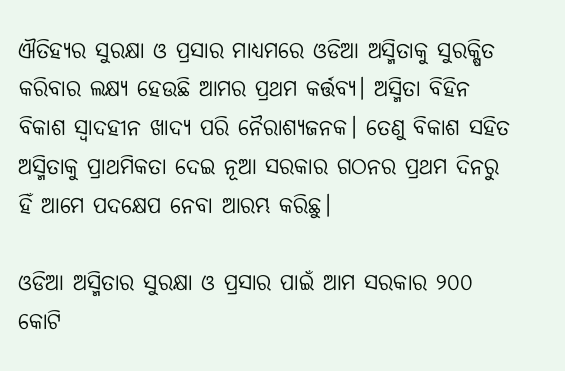ଐତିହ୍ୟର ସୁରକ୍ଷା ଓ ପ୍ରସାର ମାଧ୍ୟମରେ ଓଡିଆ ଅସ୍ମିତାକୁ ସୁରକ୍ଷିତ କରିବାର ଲକ୍ଷ୍ୟ ହେଉଛି ଆମର ପ୍ରଥମ କର୍ତ୍ତବ୍ୟ। ଅସ୍ମିତା ବିହିନ ବିକାଶ ସ୍ୱାଦହୀନ ଖାଦ୍ୟ ପରି ନୈରାଶ୍ୟଜନକ। ତେଣୁ ବିକାଶ ସହିତ ଅସ୍ମିତାକୁ ପ୍ରାଥମିକତା ଦେଇ ନୂଆ ସରକାର ଗଠନର ପ୍ରଥମ ଦିନରୁ ହିଁ ଆମେ ପଦକ୍ଷେପ ନେବା ଆରମ୍ଭ କରିଛୁ।

ଓଡିଆ ଅସ୍ମିତାର ସୁରକ୍ଷା ଓ ପ୍ରସାର ପାଇଁ ଆମ ସରକାର ୨୦୦ କୋଟି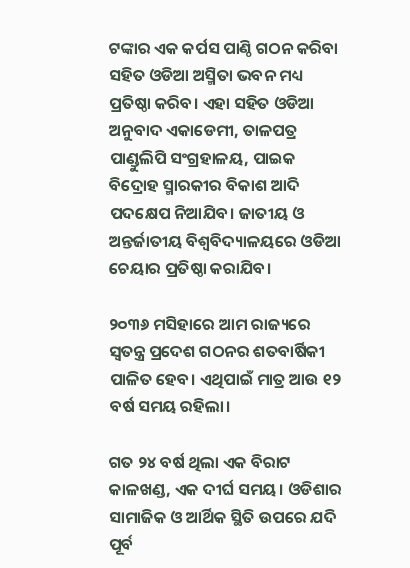ଟଙ୍କାର ଏକ କର୍ପସ ପାଣ୍ଠି ଗଠନ କରିବା ସହିତ ଓଡିଆ ଅସ୍ମିତା ଭବନ ମଧ୍ୟ ପ୍ରତିଷ୍ଠା କରିବ। ଏହା ସହିତ ଓଡିଆ ଅନୁବାଦ ଏକାଡେମୀ, ତାଳପତ୍ର ପାଣ୍ଡୁଲିପି ସଂଗ୍ରହାଳୟ, ପାଇକ ବିଦ୍ରୋହ ସ୍ମାରକୀର ବିକାଶ ଆଦି ପଦକ୍ଷେପ ନିଆଯିବ। ଜାତୀୟ ଓ ଅନ୍ତର୍ଜାତୀୟ ବିଶ୍ୱବିଦ୍ୟାଳୟରେ ଓଡିଆ ଚେୟାର ପ୍ରତିଷ୍ଠା କରାଯିବ।

୨୦୩୬ ମସିହାରେ ଆମ ରାଜ୍ୟରେ ସ୍ୱତନ୍ତ୍ର ପ୍ରଦେଶ ଗଠନର ଶତବାର୍ଷିକୀ ପାଳିତ ହେବ। ଏଥିପାଇଁ ମାତ୍ର ଆଉ ୧୨ ବର୍ଷ ସମୟ ରହିଲା।

ଗତ ୨୪ ବର୍ଷ ଥିଲା ଏକ ବିରାଟ କାଳଖଣ୍ଡ, ଏକ ଦୀର୍ଘ ସମୟ। ଓଡିଶାର ସାମାଜିକ ଓ ଆର୍ଥିକ ସ୍ଥିତି ଉପରେ ଯଦି ପୂର୍ବ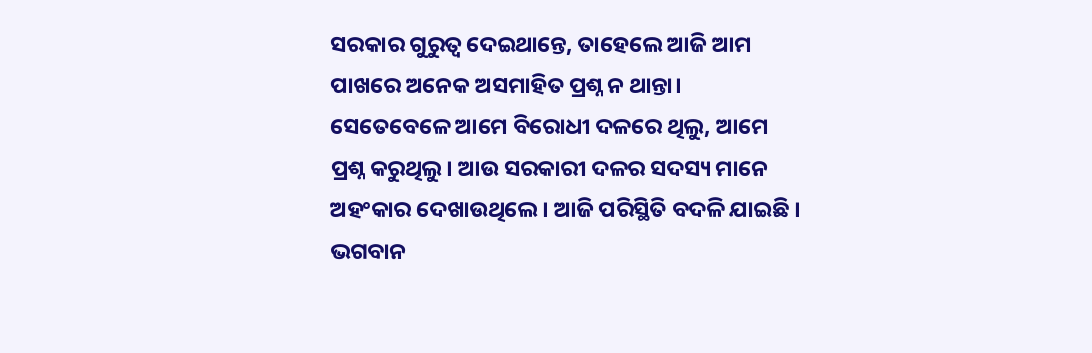ସରକାର ଗୁରୁତ୍ବ ଦେଇଥାନ୍ତେ, ତାହେଲେ ଆଜି ଆମ ପାଖରେ ଅନେକ ଅସମାହିତ ପ୍ରଶ୍ନ ନ ଥାନ୍ତା। ସେତେବେଳେ ଆମେ ବିରୋଧୀ ଦଳରେ ଥିଲୁ, ଆମେ ପ୍ରଶ୍ନ କରୁଥିଲୁ। ଆଉ ସରକାରୀ ଦଳର ସଦସ୍ୟ ମାନେ ଅହଂକାର ଦେଖାଉଥିଲେ। ଆଜି ପରିସ୍ଥିତି ବଦଳି ଯାଇଛି । ଭଗବାନ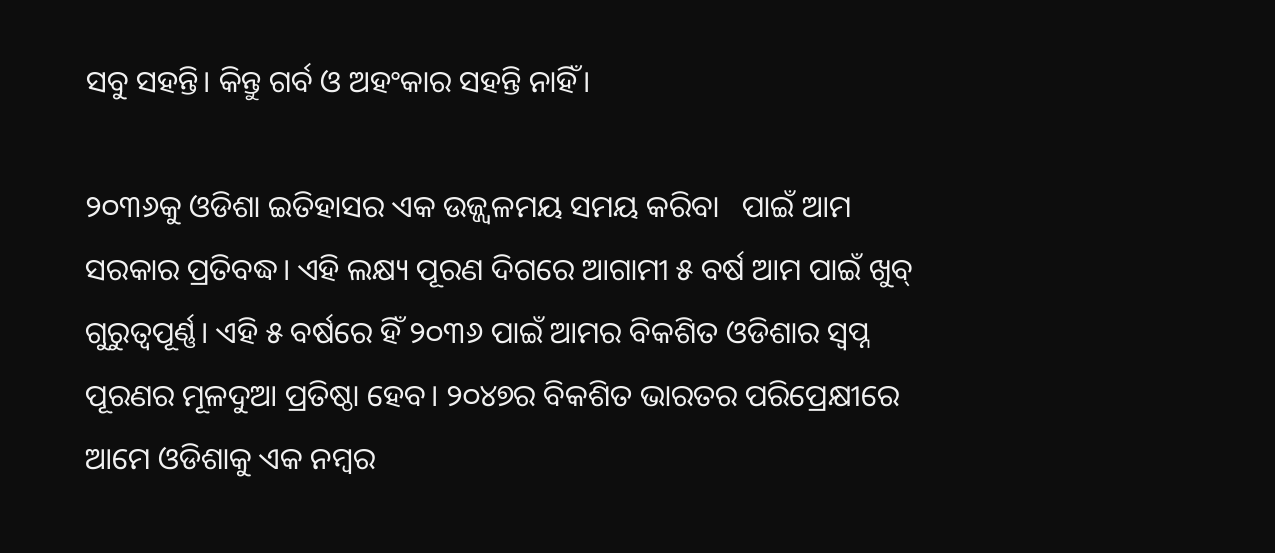ସବୁ ସହନ୍ତି। କିନ୍ତୁ ଗର୍ବ ଓ ଅହଂକାର ସହନ୍ତି ନାହିଁ।

୨୦୩୬କୁ ଓଡିଶା ଇତିହାସର ଏକ ଉଜ୍ଜ୍ୱଳମୟ ସମୟ କରିବା   ପାଇଁ ଆମ ସରକାର ପ୍ରତିବଦ୍ଧ। ଏହି ଲକ୍ଷ୍ୟ ପୂରଣ ଦିଗରେ ଆଗାମୀ ୫ ବର୍ଷ ଆମ ପାଇଁ ଖୁବ୍ ଗୁରୁତ୍ୱପୂର୍ଣ୍ଣ। ଏହି ୫ ବର୍ଷରେ ହିଁ ୨୦୩୬ ପାଇଁ ଆମର ବିକଶିତ ଓଡିଶାର ସ୍ୱପ୍ନ ପୂରଣର ମୂଳଦୁଆ ପ୍ରତିଷ୍ଠା ହେବ। ୨୦୪୭ର ବିକଶିତ ଭାରତର ପରିପ୍ରେକ୍ଷୀରେ ଆମେ ଓଡିଶାକୁ ଏକ ନମ୍ବର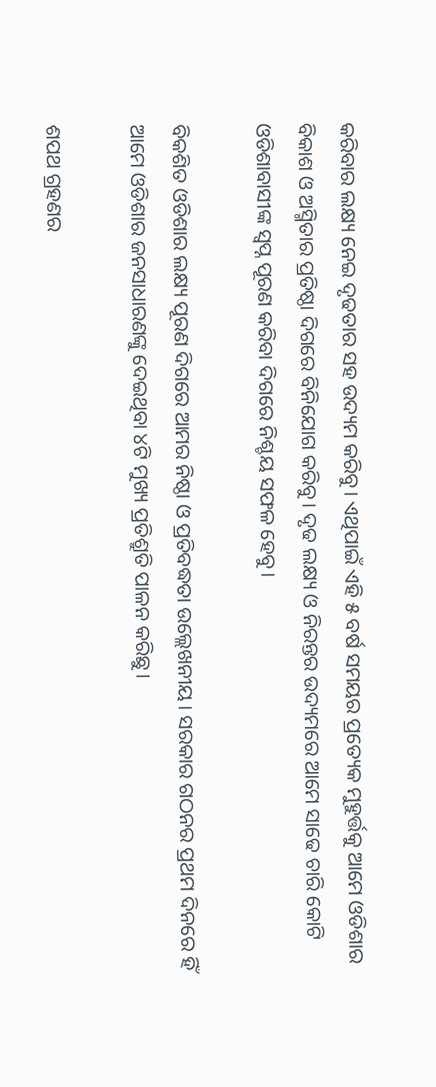କରିବାର ଲକ୍ଷ୍ୟ ନେଇ ଦୃଢତାର ସହ ଉଦ୍ୟମ କରିବୁ। ଏଥିପାଇଁ ଏହି ୫ ବର୍ଷ ସମୟର ପ୍ରତ୍ୟେକ ମୁହୁର୍ତ୍ତକୁ ଆମେ ଓଡିଶାର ବିକାଶ ଓ ଅସ୍ମିତାର ପ୍ରତିଷ୍ଠା ଦିଗରେ ବିନିଯୋଗ କରିବୁ। ଦୃଢ ଲକ୍ଷ୍ୟ ଓ ନିରନ୍ତର ଉଦ୍ୟମରେ ଆମେ ସାଢେ ଚାରି କୋଟି ଓଡିଶାବାସୀଙ୍କ ସ୍ୱପ୍ନ ପୂରଣ କରିବା ଦିଗରେ ନିଶ୍ଚୟ ସଫଳ ହେବୁ।

ବିକଶିତ ଓଡିଶାର ଲକ୍ଷ୍ୟ ପୂରଣ ଦିଗରେ ଆମର ନିଷ୍ଠା ଓ ପ୍ରତିବଦ୍ଧତା ଉଲ୍ଲେଖନୀୟ। ସରକାର ଗଠନର ପ୍ରଥମ ଦିନରେ ହିଁ ଆମେ ଓଡିଶାର ଜନସାଧାରଣଙ୍କୁ ଦେଇଥିବା ୪ଟି ମୁଖ୍ୟ ପ୍ରତିଶ୍ରୁତି ପାଳନ କରିଛୁ।

ଶପଥ ଗ୍ରହଣର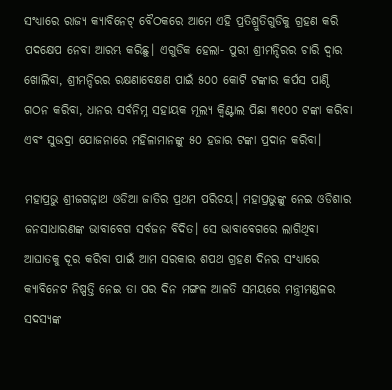ସଂଧ୍ୟାରେ ରାଜ୍ୟ କ୍ୟାବିନେଟ୍ ବୈଠକରେ ଆମେ ଏହି ପ୍ରତିଶ୍ରୁତିଗୁଡିକୁ ଗ୍ରହଣ କରି ପଦକ୍ଷେପ ନେବା ଆରମ୍ଭ କରିଛୁ। ଏଗୁଡିକ ହେଲା- ପୁରୀ ଶ୍ରୀମନ୍ଦିରର ଚାରି ଦ୍ୱାର ଖୋଲିବା, ଶ୍ରୀମନ୍ଦିରର ରକ୍ଷଣାବେକ୍ଷଣ ପାଇଁ ୫୦୦ କୋଟି ଟଙ୍କାର କର୍ପସ ପାଣ୍ଠି ଗଠନ କରିବା, ଧାନର ସର୍ବନିମ୍ନ ସହାୟକ ମୂଲ୍ୟ କ୍ୱିଣ୍ଟାଲ ପିଛା ୩୧୦୦ ଟଙ୍କା କରିବା ଏବଂ ସୁଭଦ୍ରା ଯୋଜନାରେ ମହିଳାମାନଙ୍କୁ ୫୦ ହଜାର ଟଙ୍କା ପ୍ରଦାନ କରିବା।

ମହାପ୍ରଭୁ ଶ୍ରୀଜଗନ୍ନାଥ ଓଡିଆ ଜାତିର ପ୍ରଥମ ପରିଚୟ। ମହାପ୍ରଭୁଙ୍କୁ ନେଇ ଓଡିଶାର ଜନସାଧାରଣଙ୍କ ଭାବାବେଗ ସର୍ବଜନ ବିଦିତ। ସେ ଭାବାବେଗରେ ଲାଗିଥିବା ଆଘାତକୁ ଦୂର କରିବା ପାଇଁ ଆମ ସରକାର ଶପଥ ଗ୍ରହଣ ଦିନର ସଂଧ୍ୟାରେ କ୍ୟାବିନେଟ ନିଷ୍ପତ୍ତି ନେଇ ତା ପର ଦିନ ମଙ୍ଗଳ ଆଳତି ସମୟରେ ମନ୍ତ୍ରୀମଣ୍ଡଳର ସଦସ୍ୟଙ୍କ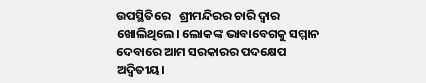ଉପସ୍ଥିତିରେ   ଶ୍ରୀମନ୍ଦିରର ଚାରି ଦ୍ୱାର ଖୋଲିଥିଲେ। ଲୋକଙ୍କ ଭାବାବେଗକୁ ସମ୍ମାନ ଦେବାରେ ଆମ ସରକାରର ପଦକ୍ଷେପ ଅଦ୍ୱିତୀୟ।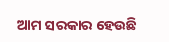ଆମ ସରକାର ହେଉଛି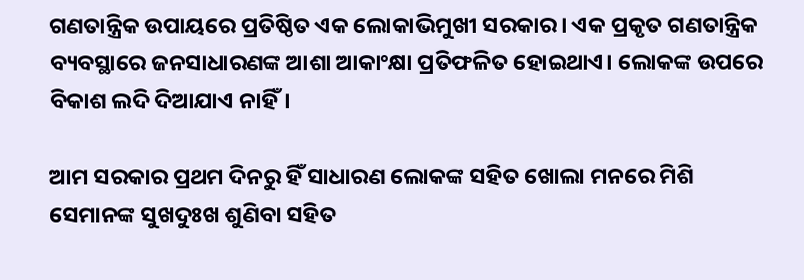ଗଣତାନ୍ତ୍ରିକ ଉପାୟରେ ପ୍ରତିଷ୍ଠିତ ଏକ ଲୋକାଭିମୁଖୀ ସରକାର। ଏକ ପ୍ରକୃତ ଗଣତାନ୍ତ୍ରିକ ବ୍ୟବସ୍ଥାରେ ଜନସାଧାରଣଙ୍କ ଆଶା ଆକାଂକ୍ଷା ପ୍ରତିଫଳିତ ହୋଇଥାଏ। ଲୋକଙ୍କ ଉପରେ ବିକାଶ ଲଦି ଦିଆଯାଏ ନାହିଁ।

ଆମ ସରକାର ପ୍ରଥମ ଦିନରୁ ହିଁ ସାଧାରଣ ଲୋକଙ୍କ ସହିତ ଖୋଲା ମନରେ ମିଶି ସେମାନଙ୍କ ସୁଖଦୁଃଖ ଶୁଣିବା ସହିତ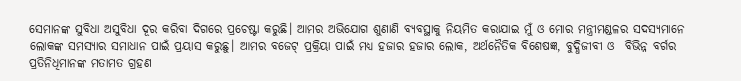ସେମାନଙ୍କ ସୁବିଧା ଅସୁବିଧା ଦୂର କରିବା ଦିଗରେ ପ୍ରଚେଷ୍ଟା କରୁଛି। ଆମର ଅଭିଯୋଗ ଶୁଣାଣି ବ୍ୟବସ୍ଥାକୁ ନିୟମିତ କରାଯାଇ ମୁଁ ଓ ମୋର ମନ୍ତ୍ରୀମଣ୍ଡଳର ସଦସ୍ୟମାନେ ଲୋକଙ୍କ ସମସ୍ୟାର ସମାଧାନ ପାଇଁ ପ୍ରୟାସ କରୁଛୁ। ଆମର ବଜେଟ୍ ପ୍ରକ୍ରିୟା ପାଇଁ ମଧ୍ୟ ହଜାର ହଜାର ଲୋକ, ଅର୍ଥନୈତିକ ବିଶେଷଜ୍ଞ, ବୁଦ୍ଧିଜୀବୀ ଓ  ବିଭିନ୍ନ ବର୍ଗର ପ୍ରତିନିଧିମାନଙ୍କ ମତାମତ ଗ୍ରହଣ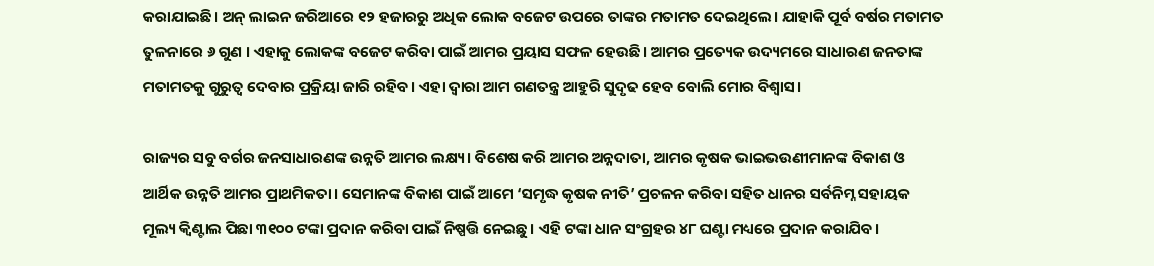କରାଯାଇଛି। ଅନ୍‌ ଲାଇନ ଜରିଆରେ ୧୨ ହଜାରରୁ ଅଧିକ ଲୋକ ବଜେଟ ଉପରେ ତାଙ୍କର ମତାମତ ଦେଇଥିଲେ। ଯାହାକି ପୂର୍ବ ବର୍ଷର ମତାମତ ତୁଳନାରେ ୬ ଗୁଣ । ଏହାକୁ ଲୋକଙ୍କ ବଜେଟ କରିବା ପାଇଁ ଆମର ପ୍ରୟାସ ସଫଳ ହେଉଛି। ଆମର ପ୍ରତ୍ୟେକ ଉଦ୍ୟମରେ ସାଧାରଣ ଜନତାଙ୍କ ମତାମତକୁ ଗୁରୁତ୍ୱ ଦେବାର ପ୍ରକ୍ରିୟା ଜାରି ରହିବ। ଏହା ଦ୍ୱାରା ଆମ ଗଣତନ୍ତ୍ର ଆହୁରି ସୁଦୃଢ ହେବ ବୋଲି ମୋର ବିଶ୍ୱାସ।

ରାଜ୍ୟର ସବୁ ବର୍ଗର ଜନସାଧାରଣଙ୍କ ଉନ୍ନତି ଆମର ଲକ୍ଷ୍ୟ। ବିଶେଷ କରି ଆମର ଅନ୍ନଦାତା, ଆମର କୃଷକ ଭାଇଭଉଣୀମାନଙ୍କ ବିକାଶ ଓ ଆର୍ଥିକ ଉନ୍ନତି ଆମର ପ୍ରାଥମିକତା। ସେମାନଙ୍କ ବିକାଶ ପାଇଁ ଆମେ ‘ସମୃଦ୍ଧ କୃଷକ ନୀତି’ ପ୍ରଚଳନ କରିବା ସହିତ ଧାନର ସର୍ବନିମ୍ନ ସହାୟକ ମୂଲ୍ୟ କ୍ୱିଣ୍ଟାଲ ପିଛା ୩୧୦୦ ଟଙ୍କା ପ୍ରଦାନ କରିବା ପାଇଁ ନିଷ୍ପତ୍ତି ନେଇଛୁ। ଏହି ଟଙ୍କା ଧାନ ସଂଗ୍ରହର ୪୮ ଘଣ୍ଟା ମଧ୍ୟରେ ପ୍ରଦାନ କରାଯିବ।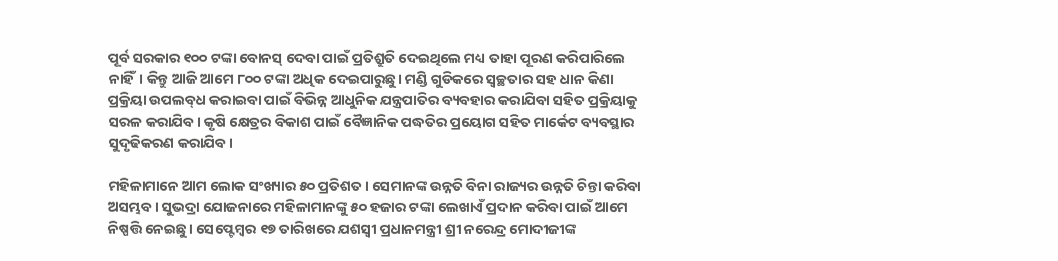ପୂର୍ବ ସରକାର ୧୦୦ ଟଙ୍କା ବୋନସ୍‌ ଦେବା ପାଇଁ ପ୍ରତିଶ୍ରୁତି ଦେଇଥିଲେ ମଧ୍ୟ ତାହା ପୂରଣ କରିପାରିଲେ ନାହିଁ। କିନ୍ତୁ ଆଜି ଆମେ ୮୦୦ ଟଙ୍କା ଅଧିକ ଦେଇପାରୁଛୁ। ମଣ୍ଡି ଗୁଡିକରେ ସ୍ବଚ୍ଛତାର ସହ ଧାନ କିଣା ପ୍ରକ୍ରିୟା ଉପଲବ୍‌ଧ କରାଇବା ପାଇଁ ବିଭିନ୍ନ ଆଧୁନିକ ଯନ୍ତ୍ରପାତିର ବ୍ୟବହାର କରାଯିବା ସହିତ ପ୍ରକ୍ରିୟାକୁ ସରଳ କରାଯିବ। କୃଷି କ୍ଷେତ୍ରର ବିକାଶ ପାଇଁ ବୈଜ୍ଞାନିକ ପଦ୍ଧତିର ପ୍ରୟୋଗ ସହିତ ମାର୍କେଟ ବ୍ୟବସ୍ଥାର ସୁଦୃଢିକରଣ କରାଯିବ।

ମହିଳାମାନେ ଆମ ଲୋକ ସଂଖ୍ୟାର ୫୦ ପ୍ରତିଶତ। ସେମାନଙ୍କ ଉନ୍ନତି ବିନା ରାଜ୍ୟର ଉନ୍ନତି ଚିନ୍ତା କରିବା ଅସମ୍ଭବ। ସୁଭଦ୍ରା ଯୋଜନାରେ ମହିଳାମାନଙ୍କୁ ୫୦ ହଜାର ଟଙ୍କା ଲେଖାଏଁ ପ୍ରଦାନ କରିବା ପାଇଁ ଆମେ ନିଷ୍ପତ୍ତି ନେଇଛୁ। ସେପ୍ଟେମ୍ବର ୧୭ ତାରିଖରେ ଯଶସ୍ୱୀ ପ୍ରଧାନମନ୍ତ୍ରୀ ଶ୍ରୀ ନରେନ୍ଦ୍ର ମୋଦୀଜୀଙ୍କ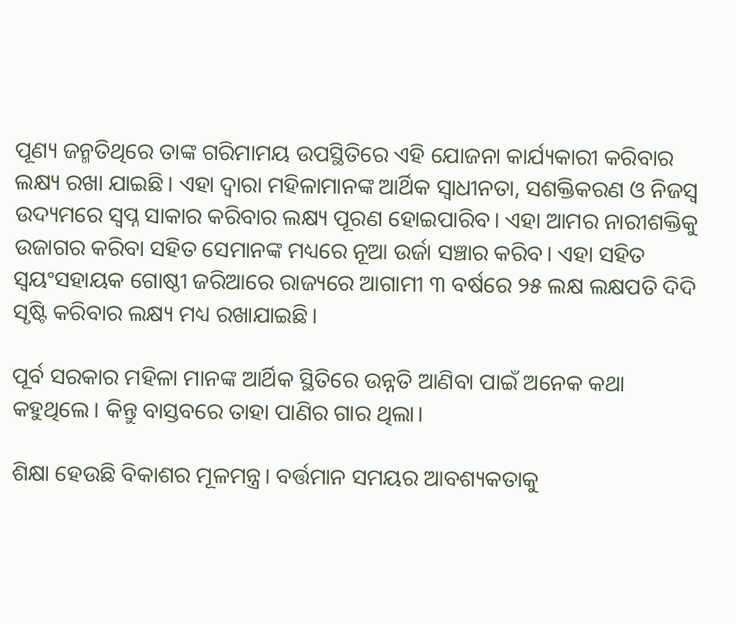ପୂଣ୍ୟ ଜନ୍ମତିଥିରେ ତାଙ୍କ ଗରିମାମୟ ଉପସ୍ଥିତିରେ ଏହି ଯୋଜନା କାର୍ଯ୍ୟକାରୀ କରିବାର ଲକ୍ଷ୍ୟ ରଖା ଯାଇଛି। ଏହା ଦ୍ୱାରା ମହିଳାମାନଙ୍କ ଆର୍ଥିକ ସ୍ୱାଧୀନତା, ସଶକ୍ତିକରଣ ଓ ନିଜସ୍ୱ ଉଦ୍ୟମରେ ସ୍ୱପ୍ନ ସାକାର କରିବାର ଲକ୍ଷ୍ୟ ପୂରଣ ହୋଇପାରିବ। ଏହା ଆମର ନାରୀଶକ୍ତିକୁ ଉଜାଗର କରିବା ସହିତ ସେମାନଙ୍କ ମଧ୍ୟରେ ନୂଆ ଉର୍ଜା ସଞ୍ଚାର କରିବ। ଏହା ସହିତ ସ୍ୱୟଂସହାୟକ ଗୋଷ୍ଠୀ ଜରିଆରେ ରାଜ୍ୟରେ ଆଗାମୀ ୩ ବର୍ଷରେ ୨୫ ଲକ୍ଷ ଲକ୍ଷପତି ଦିଦି ସୃଷ୍ଟି କରିବାର ଲକ୍ଷ୍ୟ ମଧ୍ୟ ରଖାଯାଇଛି।

ପୂର୍ବ ସରକାର ମହିଳା ମାନଙ୍କ ଆର୍ଥିକ ସ୍ଥିତିରେ ଉନ୍ନତି ଆଣିବା ପାଇଁ ଅନେକ କଥା କହୁଥିଲେ। କିନ୍ତୁ ବାସ୍ତବରେ ତାହା ପାଣିର ଗାର ଥିଲା।

ଶିକ୍ଷା ହେଉଛି ବିକାଶର ମୂଳମନ୍ତ୍ର। ବର୍ତ୍ତମାନ ସମୟର ଆବଶ୍ୟକତାକୁ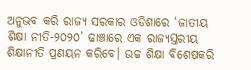ଅନୁଭବ କରି ରାଜ୍ୟ ସରକାର ଓଡିଶାରେ ‘ଜାତୀୟ ଶିକ୍ଷା ନୀତି-୨୦୨୦’ ଢାଞ୍ଚାରେ ଏକ ରାଜ୍ୟସ୍ତରୀୟ ଶିକ୍ଷାନୀତି ପ୍ରଣୟନ କରିବେ। ଉଚ୍ଚ ଶିକ୍ଷା ବିଶେଷକରି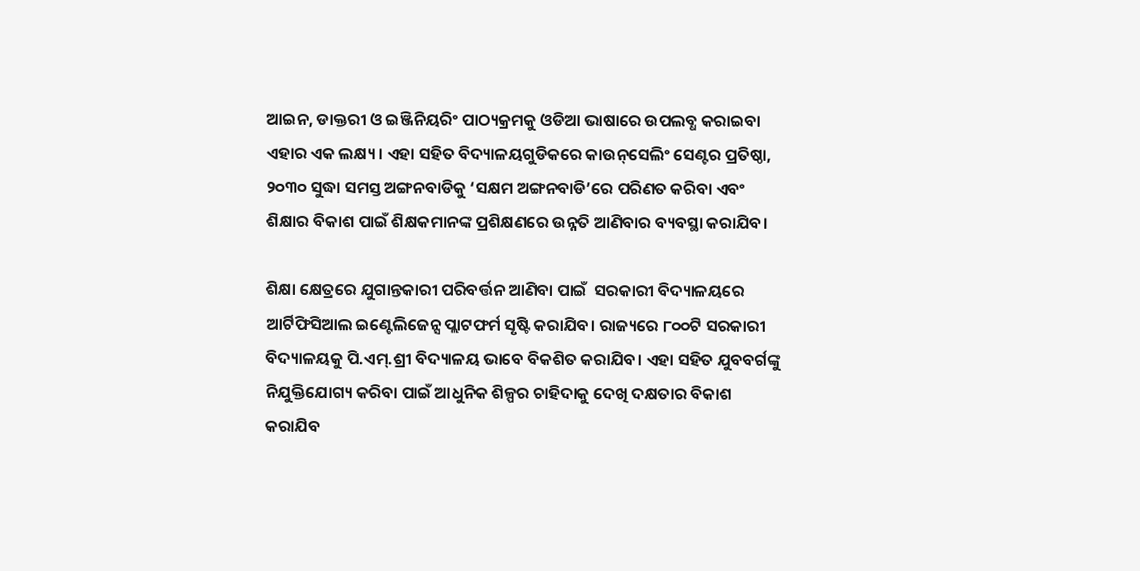ଆଇନ, ଡାକ୍ତରୀ ଓ ଇଞ୍ଜିନିୟରିଂ ପାଠ୍ୟକ୍ରମକୁ ଓଡିଆ ଭାଷାରେ ଉପଲବ୍ଧ କରାଇବା ଏହାର ଏକ ଲକ୍ଷ୍ୟ। ଏହା ସହିତ ବିଦ୍ୟାଳୟଗୁଡିକରେ କାଉନ୍‌ସେଲିଂ ସେଣ୍ଟର ପ୍ରତିଷ୍ଠା, ୨୦୩୦ ସୁଦ୍ଧା ସମସ୍ତ ଅଙ୍ଗନବାଡିକୁ ‘ସକ୍ଷମ ଅଙ୍ଗନବାଡି’ରେ ପରିଣତ କରିବା ଏବଂ ଶିକ୍ଷାର ବିକାଶ ପାଇଁ ଶିକ୍ଷକମାନଙ୍କ ପ୍ରଶିକ୍ଷଣରେ ଉନ୍ନତି ଆଣିବାର ବ୍ୟବସ୍ଥା କରାଯିବ।

ଶିକ୍ଷା କ୍ଷେତ୍ରରେ ଯୁଗାନ୍ତକାରୀ ପରିବର୍ତ୍ତନ ଆଣିବା ପାଇଁ  ସରକାରୀ ବିଦ୍ୟାଳୟରେ ଆର୍ଟିଫିସିଆଲ ଇଣ୍ଟେଲିଜେନ୍ସ ପ୍ଲାଟଫର୍ମ ସୃଷ୍ଟି କରାଯିବ। ରାଜ୍ୟରେ ୮୦୦ଟି ସରକାରୀ ବିଦ୍ୟାଳୟକୁ ପି.ଏମ୍.ଶ୍ରୀ ବିଦ୍ୟାଳୟ ଭାବେ ବିକଶିତ କରାଯିବ। ଏହା ସହିତ ଯୁବବର୍ଗଙ୍କୁ ନିଯୁକ୍ତିଯୋଗ୍ୟ କରିବା ପାଇଁ ଆଧୁନିକ ଶିଳ୍ପର ଚାହିଦାକୁ ଦେଖି ଦକ୍ଷତାର ବିକାଶ କରାଯିବ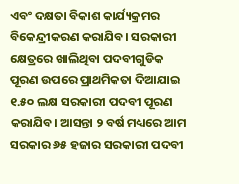ଏବଂ ଦକ୍ଷତା ବିକାଶ କାର୍ଯ୍ୟକ୍ରମର ବିକେନ୍ଦ୍ରୀକରଣ କରାଯିବ। ସରକାରୀ କ୍ଷେତ୍ରରେ ଖାଲିଥିବା ପଦବୀଗୁଡିକ ପୂରଣ ଉପରେ ପ୍ରାଥମିକତା ଦିଆଯାଇ ୧.୫୦ ଲକ୍ଷ ସରକାରୀ ପଦବୀ ପୂରଣ କରାଯିବ। ଆସନ୍ତା ୨ ବର୍ଷ ମଧ୍ୟରେ ଆମ ସରକାର ୬୫ ହଜାର ସରକାରୀ ପଦବୀ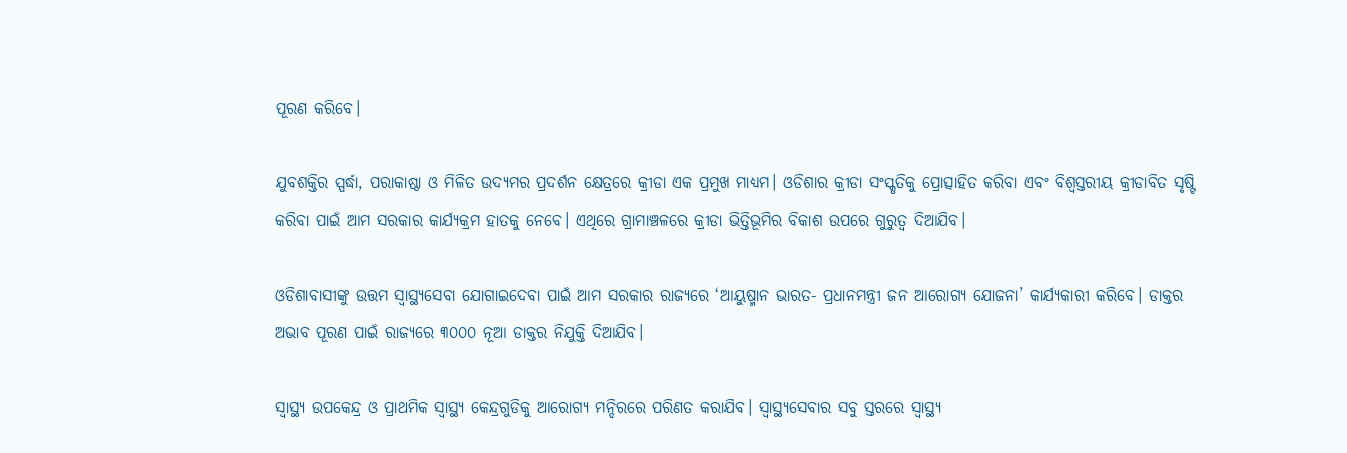ପୂରଣ କରିବେ।

ଯୁବଶକ୍ତିର ସ୍ପର୍ଦ୍ଧା, ପରାକାଷ୍ଠା ଓ ମିଳିତ ଉଦ୍ୟମର ପ୍ରଦର୍ଶନ କ୍ଷେତ୍ରରେ କ୍ରୀଡା ଏକ ପ୍ରମୁଖ ମାଧ୍ୟମ। ଓଡିଶାର କ୍ରୀଡା ସଂସ୍କୃତିକୁ ପ୍ରୋତ୍ସାହିତ କରିବା ଏବଂ ବିଶ୍ୱସ୍ତରୀୟ କ୍ରୀଡାବିତ ସୃଷ୍ଟି କରିବା ପାଇଁ ଆମ ସରକାର କାର୍ଯ୍ୟକ୍ରମ ହାତକୁ ନେବେ। ଏଥିରେ ଗ୍ରାମାଞ୍ଚଳରେ କ୍ରୀଡା ଭିତ୍ତିଭୂମିର ବିକାଶ ଉପରେ ଗୁରୁତ୍ୱ ଦିଆଯିବ।

ଓଡିଶାବାସୀଙ୍କୁ ଉତ୍ତମ ସ୍ୱାସ୍ଥ୍ୟସେବା ଯୋଗାଇଦେବା ପାଇଁ ଆମ ସରକାର ରାଜ୍ୟରେ ‘ଆୟୁଷ୍ମାନ ଭାରତ- ପ୍ରଧାନମନ୍ତ୍ରୀ ଜନ ଆରୋଗ୍ୟ ଯୋଜନା’ କାର୍ଯ୍ୟକାରୀ କରିବେ। ଡାକ୍ତର ଅଭାବ ପୂରଣ ପାଇଁ ରାଜ୍ୟରେ ୩୦୦୦ ନୂଆ ଡାକ୍ତର ନିଯୁକ୍ତି ଦିଆଯିବ।

ସ୍ୱାସ୍ଥ୍ୟ ଉପକେନ୍ଦ୍ର ଓ ପ୍ରାଥମିକ ସ୍ୱାସ୍ଥ୍ୟ କେନ୍ଦ୍ରଗୁଡିକୁ ଆରୋଗ୍ୟ ମନ୍ଦିରରେ ପରିଣତ କରାଯିବ। ସ୍ୱାସ୍ଥ୍ୟସେବାର ସବୁ ସ୍ତରରେ ସ୍ୱାସ୍ଥ୍ୟ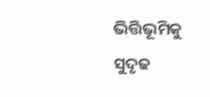ଭିତ୍ତିଭୂମିକୁ ସୁଦୃଢ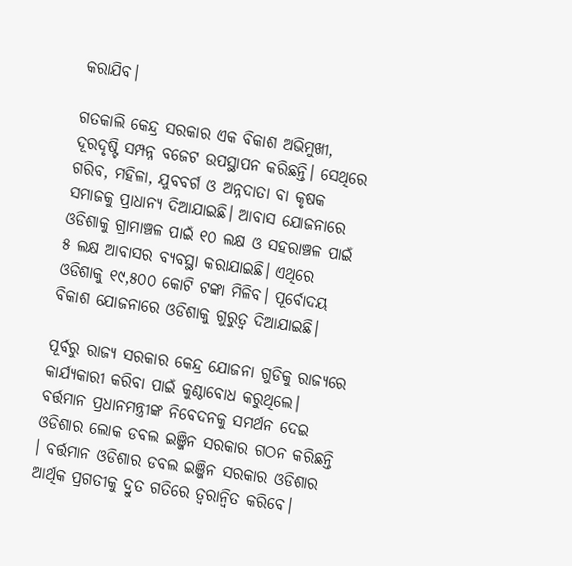କରାଯିବ।

ଗତକାଲି କେନ୍ଦ୍ର ସରକାର ଏକ ବିକାଶ ଅଭିମୁଖୀ, ଦୂରଦୃଷ୍ଟି ସମ୍ପନ୍ନ ବଜେଟ ଉପସ୍ଥାପନ କରିଛନ୍ତି। ସେଥିରେ ଗରିବ, ମହିଳା, ଯୁବବର୍ଗ ଓ ଅନ୍ନଦାତା ବା କୃଷକ ସମାଜକୁ ପ୍ରାଧାନ୍ୟ ଦିଆଯାଇଛି। ଆବାସ ଯୋଜନାରେ ଓଡିଶାକୁ ଗ୍ରାମାଞ୍ଚଳ ପାଇଁ ୧୦ ଲକ୍ଷ ଓ ସହରାଞ୍ଚଳ ପାଇଁ ୫ ଲକ୍ଷ ଆବାସର ବ୍ୟବସ୍ଥା କରାଯାଇଛି। ଏଥିରେ ଓଡିଶାକୁ ୧୯,୫୦୦ କୋଟି ଟଙ୍କା ମିଳିବ। ପୂର୍ବୋଦୟ ବିକାଶ ଯୋଜନାରେ ଓଡିଶାକୁ ଗୁରୁତ୍ବ ଦିଆଯାଇଛି।

ପୂର୍ବରୁ ରାଜ୍ୟ ସରକାର କେନ୍ଦ୍ର ଯୋଜନା ଗୁଡିକୁ ରାଜ୍ୟରେ କାର୍ଯ୍ୟକାରୀ କରିବା ପାଇଁ କୁଣ୍ଠାବୋଧ କରୁଥିଲେ। ବର୍ତ୍ତମାନ ପ୍ରଧାନମନ୍ତ୍ରୀଙ୍କ ନିବେଦନକୁ ସମର୍ଥନ ଦେଇ ଓଡିଶାର ଲୋକ ଡବଲ ଇଞ୍ଜିନ ସରକାର ଗଠନ କରିଛନ୍ତି । ବର୍ତ୍ତମାନ ଓଡିଶାର ଡବଲ ଇଞ୍ଜିନ ସରକାର ଓଡିଶାର ଆର୍ଥିକ ପ୍ରଗତୀକୁ ଦ୍ରୁତ ଗତିରେ ତ୍ବରାନ୍ବିତ କରିବେ।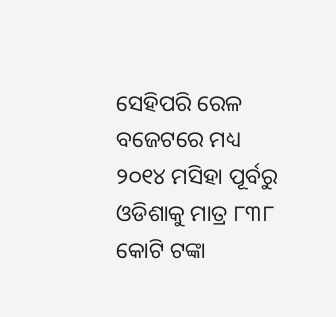ସେହିପରି ରେଳ ବଜେଟରେ ମଧ୍ୟ ୨୦୧୪ ମସିହା ପୂର୍ବରୁ ଓଡିଶାକୁ ମାତ୍ର ୮୩୮ କୋଟି ଟଙ୍କା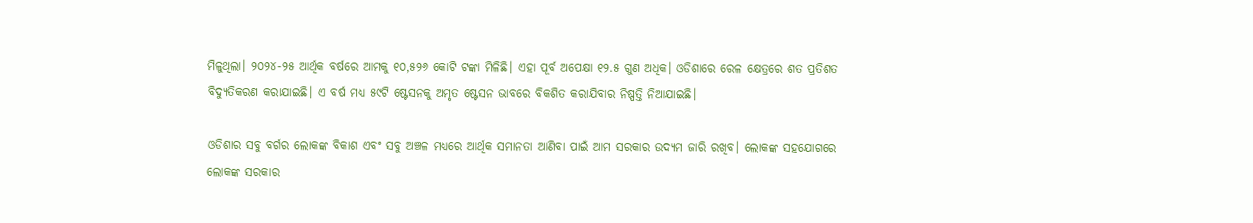ମିଳୁଥିଲା। ୨୦୨୪-୨୫ ଆର୍ଥିକ ବର୍ଷରେ ଆମକୁ ୧୦,୫୨୬ କୋଟି ଟଙ୍କା ମିଳିଛି। ଏହା ପୂର୍ବ ଅପେକ୍ଷା ୧୨.୫ ଗୁଣ ଅଧିକ। ଓଡିଶାରେ ରେଳ କ୍ଷେତ୍ରରେ ଶତ ପ୍ରତିଶତ ବିଦ୍ୟୁତିକରଣ କରାଯାଇଛି। ଏ ବର୍ଷ ମଧ୍ୟ ୫୯ଟି ଷ୍ଟେସନକୁ ଅମୃତ ଷ୍ଟେସନ ଭାବରେ ବିକଶିତ କରାଯିବାର ନିଷ୍ପତ୍ତି ନିଆଯାଇଛି।

ଓଡିଶାର ସବୁ ବର୍ଗର ଲୋକଙ୍କ ବିକାଶ ଏବଂ ସବୁ ଅଞ୍ଚଳ ମଧ୍ୟରେ ଆର୍ଥିକ ସମାନତା ଆଣିବା ପାଇଁ ଆମ ସରକାର ଉଦ୍ୟମ ଜାରି ରଖିବ। ଲୋକଙ୍କ ସହଯୋଗରେ ଲୋକଙ୍କ ସରକାର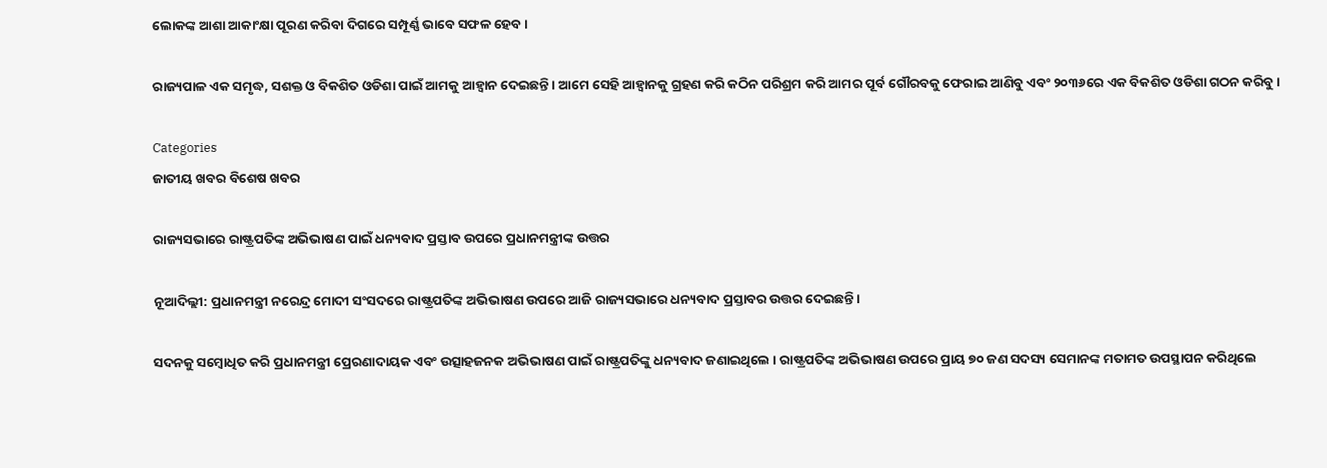ଲୋକଙ୍କ ଆଶା ଆକାଂକ୍ଷା ପୂରଣ କରିବା ଦିଗରେ ସମ୍ପୂର୍ଣ୍ଣ ଭାବେ ସଫଳ ହେବ।

ରାଜ୍ୟପାଳ ଏକ ସମୃଦ୍ଧ, ସଶକ୍ତ ଓ ବିକଶିତ ଓଡିଶା ପାଇଁ ଆମକୁ ଆହ୍ବାନ ଦେଇଛନ୍ତି। ଆମେ ସେହି ଆହ୍ବାନକୁ ଗ୍ରହଣ କରି କଠିନ ପରିଶ୍ରମ କରି ଆମର ପୂର୍ବ ଗୌରବକୁ ଫେରାଇ ଆଣିବୁ ଏବଂ ୨୦୩୬ରେ ଏକ ବିକଶିତ ଓଡିଶା ଗଠନ କରିବୁ।

Categories
ଜାତୀୟ ଖବର ବିଶେଷ ଖବର

ରାଜ୍ୟସଭାରେ ରାଷ୍ଟ୍ରପତିଙ୍କ ଅଭିଭାଷଣ ପାଇଁ ଧନ୍ୟବାଦ ପ୍ରସ୍ତାବ ଉପରେ ପ୍ରଧାନମନ୍ତ୍ରୀଙ୍କ ଉତ୍ତର

ନୂଆଦିଲ୍ଲୀ: ପ୍ରଧାନମନ୍ତ୍ରୀ ନରେନ୍ଦ୍ର ମୋଦୀ ସଂସଦରେ ରାଷ୍ଟ୍ରପତିଙ୍କ ଅଭିଭାଷଣ ଉପରେ ଆଜି ରାଜ୍ୟସଭାରେ ଧନ୍ୟବାଦ ପ୍ରସ୍ତାବର ଉତ୍ତର ଦେଇଛନ୍ତି।

ସଦନକୁ ସମ୍ବୋଧିତ କରି ପ୍ରଧାନମନ୍ତ୍ରୀ ପ୍ରେରଣାଦାୟକ ଏବଂ ଉତ୍ସାହଜନକ ଅଭିଭାଷଣ ପାଇଁ ରାଷ୍ଟ୍ରପତିଙ୍କୁ ଧନ୍ୟବାଦ ଜଣାଇଥିଲେ । ରାଷ୍ଟ୍ରପତିଙ୍କ ଅଭିଭାଷଣ ଉପରେ ପ୍ରାୟ ୭୦ ଜଣ ସଦସ୍ୟ ସେମାନଙ୍କ ମତାମତ ଉପସ୍ଥାପନ କରିଥିଲେ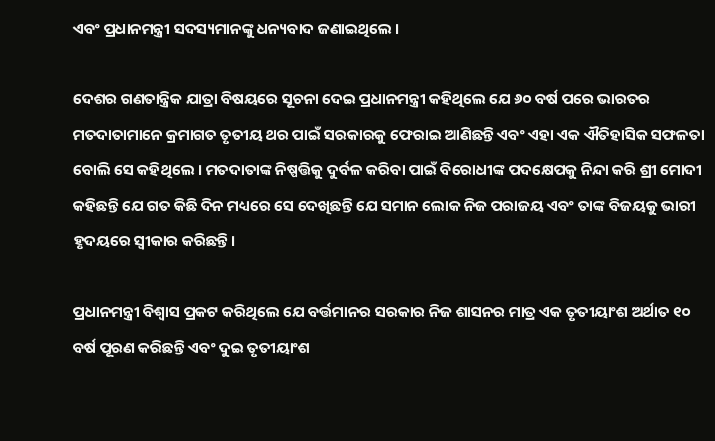ଏବଂ ପ୍ରଧାନମନ୍ତ୍ରୀ ସଦସ୍ୟମାନଙ୍କୁ ଧନ୍ୟବାଦ ଜଣାଇଥିଲେ ।

ଦେଶର ଗଣତାନ୍ତ୍ରିକ ଯାତ୍ରା ବିଷୟରେ ସୂଚନା ଦେଇ ପ୍ରଧାନମନ୍ତ୍ରୀ କହିଥିଲେ ଯେ ୬୦ ବର୍ଷ ପରେ ଭାରତର ମତଦାତାମାନେ କ୍ରମାଗତ ତୃତୀୟ ଥର ପାଇଁ ସରକାରକୁ ଫେରାଇ ଆଣିଛନ୍ତି ଏବଂ ଏହା ଏକ ଐତିହାସିକ ସଫଳତା ବୋଲି ସେ କହିଥିଲେ । ମତଦାତାଙ୍କ ନିଷ୍ପତ୍ତିକୁ ଦୁର୍ବଳ କରିବା ପାଇଁ ବିରୋଧୀଙ୍କ ପଦକ୍ଷେପକୁ ନିନ୍ଦା କରି ଶ୍ରୀ ମୋଦୀ କହିଛନ୍ତି ଯେ ଗତ କିଛି ଦିନ ମଧ୍ୟରେ ସେ ଦେଖିଛନ୍ତି ଯେ ସମାନ ଲୋକ ନିଜ ପରାଜୟ ଏବଂ ତାଙ୍କ ବିଜୟକୁ ଭାରୀ ହୃଦୟରେ ସ୍ୱୀକାର କରିଛନ୍ତି।

ପ୍ରଧାନମନ୍ତ୍ରୀ ବିଶ୍ୱାସ ପ୍ରକଟ କରିଥିଲେ ଯେ ବର୍ତ୍ତମାନର ସରକାର ନିଜ ଶାସନର ମାତ୍ର ଏକ ତୃତୀୟାଂଶ ଅର୍ଥାତ ୧୦ ବର୍ଷ ପୂରଣ କରିଛନ୍ତି ଏବଂ ଦୁଇ ତୃତୀୟାଂଶ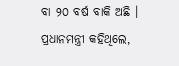ବା ୨୦ ବର୍ଷ ବାକି ଅଛି । ପ୍ରଧାନମନ୍ତ୍ରୀ କହିଥିଲେ,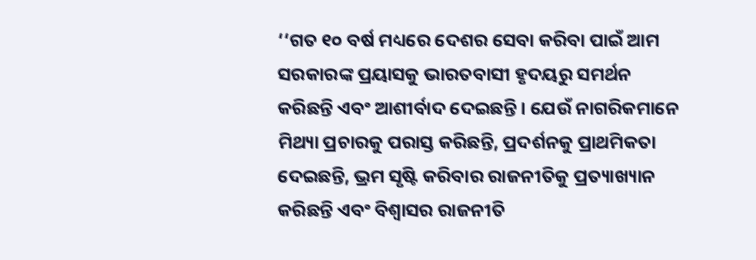‘‘ଗତ ୧୦ ବର୍ଷ ମଧ୍ୟରେ ଦେଶର ସେବା କରିବା ପାଇଁ ଆମ ସରକାରଙ୍କ ପ୍ରୟାସକୁ ଭାରତବାସୀ ହୃଦୟରୁ ସମର୍ଥନ କରିଛନ୍ତି ଏବଂ ଆଶୀର୍ବାଦ ଦେଇଛନ୍ତି । ଯେଉଁ ନାଗରିକମାନେ ମିଥ୍ୟା ପ୍ରଚାରକୁ ପରାସ୍ତ କରିଛନ୍ତି, ପ୍ରଦର୍ଶନକୁ ପ୍ରାଥମିକତା ଦେଇଛନ୍ତି, ଭ୍ରମ ସୃଷ୍ଟି କରିବାର ରାଜନୀତିକୁ ପ୍ରତ୍ୟାଖ୍ୟାନ କରିଛନ୍ତି ଏବଂ ବିଶ୍ୱାସର ରାଜନୀତି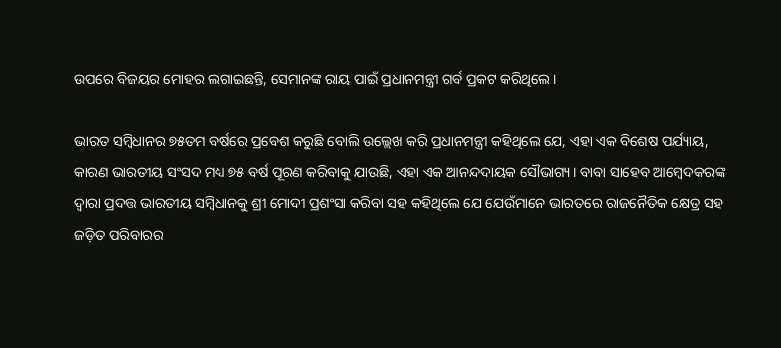ଉପରେ ବିଜୟର ମୋହର ଲଗାଇଛନ୍ତି, ସେମାନଙ୍କ ରାୟ ପାଇଁ ପ୍ରଧାନମନ୍ତ୍ରୀ ଗର୍ବ ପ୍ରକଟ କରିଥିଲେ।

ଭାରତ ସମ୍ବିଧାନର ୭୫ତମ ବର୍ଷରେ ପ୍ରବେଶ କରୁଛି ବୋଲି ଉଲ୍ଲେଖ କରି ପ୍ରଧାନମନ୍ତ୍ରୀ କହିଥିଲେ ଯେ, ଏହା ଏକ ବିଶେଷ ପର୍ଯ୍ୟାୟ, କାରଣ ଭାରତୀୟ ସଂସଦ ମଧ୍ୟ ୭୫ ବର୍ଷ ପୂରଣ କରିବାକୁ ଯାଉଛି, ଏହା ଏକ ଆନନ୍ଦଦାୟକ ସୌଭାଗ୍ୟ। ବାବା ସାହେବ ଆମ୍ବେଦକରଙ୍କ ଦ୍ୱାରା ପ୍ରଦତ୍ତ ଭାରତୀୟ ସମ୍ବିଧାନକୁ ଶ୍ରୀ ମୋଦୀ ପ୍ରଶଂସା କରିବା ସହ କହିଥିଲେ ଯେ ଯେଉଁମାନେ ଭାରତରେ ରାଜନୈତିକ କ୍ଷେତ୍ର ସହ ଜଡ଼ିତ ପରିବାରର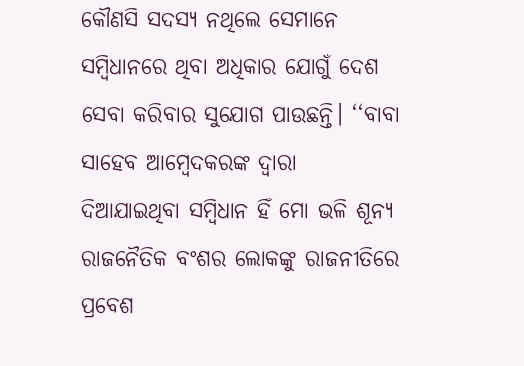କୌଣସି ସଦସ୍ୟ ନଥିଲେ ସେମାନେ ସମ୍ବିଧାନରେ ଥିବା ଅଧିକାର ଯୋଗୁଁ ଦେଶ ସେବା କରିବାର ସୁଯୋଗ ପାଉଛନ୍ତି। ‘‘ବାବା ସାହେବ ଆମ୍ବେଦକରଙ୍କ ଦ୍ୱାରା ଦିଆଯାଇଥିବା ସମ୍ବିଧାନ ହିଁ ମୋ ଭଳି ଶୂନ୍ୟ ରାଜନୈତିକ ବଂଶର ଲୋକଙ୍କୁ ରାଜନୀତିରେ ପ୍ରବେଶ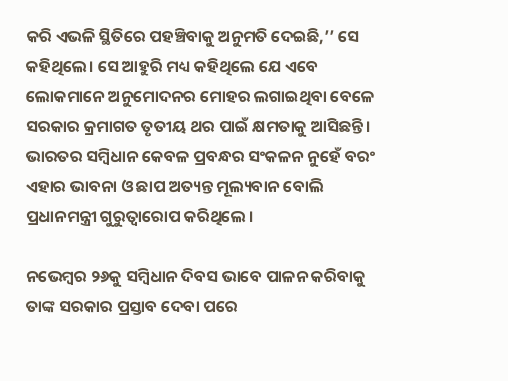କରି ଏଭଳି ସ୍ଥିତିରେ ପହଞ୍ଚିବାକୁ ଅନୁମତି ଦେଇଛି,’’ ସେ କହିଥିଲେ। ସେ ଆହୁରି ମଧ୍ୟ କହିଥିଲେ ଯେ ଏବେ ଲୋକମାନେ ଅନୁମୋଦନର ମୋହର ଲଗାଇଥିବା ବେଳେ ସରକାର କ୍ରମାଗତ ତୃତୀୟ ଥର ପାଇଁ କ୍ଷମତାକୁ ଆସିଛନ୍ତି। ଭାରତର ସମ୍ବିଧାନ କେବଳ ପ୍ରବନ୍ଧର ସଂକଳନ ନୁହେଁ ବରଂ ଏହାର ଭାବନା ଓ ଛାପ ଅତ୍ୟନ୍ତ ମୂଲ୍ୟବାନ ବୋଲି ପ୍ରଧାନମନ୍ତ୍ରୀ ଗୁରୁତ୍ୱାରୋପ କରିଥିଲେ ।

ନଭେମ୍ବର ୨୬କୁ ସମ୍ବିଧାନ ଦିବସ ଭାବେ ପାଳନ କରିବାକୁ ତାଙ୍କ ସରକାର ପ୍ରସ୍ତାବ ଦେବା ପରେ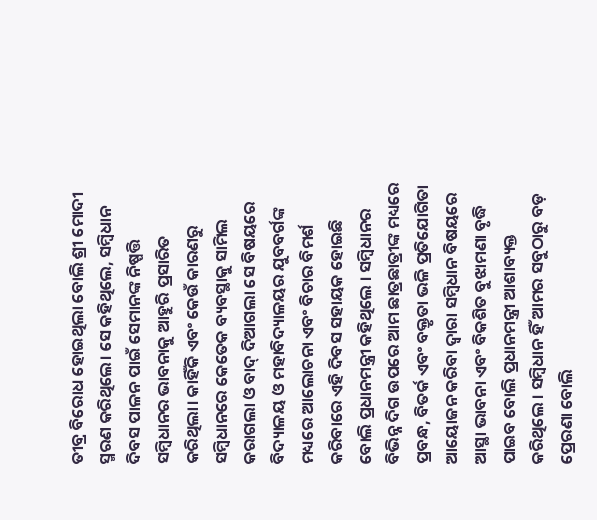ତୀବ୍ର ବିରୋଧ ହୋଇଥିଲା ବୋଲି ଶ୍ରୀ ମୋଦୀ ସ୍ମରଣ କରିଥିଲେ। ସେ କହିଥିଲେ, ସମ୍ବିଧାନ ଦିବସ ପାଳନ ପାଇଁ ସେମାନଙ୍କ ନିଷ୍ପତ୍ତି ସମ୍ବିଧାନର ଭାବନାକୁ ଆହୁରି ପ୍ରସାରିତ କରିଥିଲା। କାହିଁକି ଏବଂ କେଉଁ କାରଣରୁ ସମ୍ବିଧାନରେ କେତେକ ବ୍ୟବସ୍ଥାକୁ ସାମିଲ କରାଗଲା ଓ ବାଦ୍ ଦିଆଗଲା ସେ ବିଷୟରେ ବିଦ୍ୟାଳୟ ଓ ମହାବିଦ୍ୟାଳୟର ଯୁବବର୍ଗଙ୍କ ମଧ୍ୟରେ ଆଲୋଚନା ଏବଂ ବିଚାର ବିମର୍ଶ କରିବାରେ ଏହି ଦିବସ ସହାୟକ ହୋଇଛି ବୋଲି ପ୍ରଧାନମନ୍ତ୍ରୀ କହିଥିଲେ । ସମ୍ବିଧାନର ବିଭିନ୍ନ ଦିଗ ଉପରେ ଆମ ଛାତ୍ରଛାତ୍ରୀଙ୍କ ମଧ୍ୟରେ ପ୍ରବନ୍ଧ, ବିତର୍କ ଏବଂ ବକ୍ତୃତା ଭଳି ପ୍ରତିଯୋଗିତା ଆୟୋଜନ କରିବା ଦ୍ୱାରା ସମ୍ବିଧାନ ବିଷୟରେ ଆସ୍ଥା ଭାବନା ଏବଂ ବିକଶିତ ବୁଝାମଣା ବୃଦ୍ଧି ପାଇବ ବୋଲି ପ୍ରଧାନମନ୍ତ୍ରୀ ଆଶାବ୍ୟକ୍ତ କରିଥିଲେ । ସମ୍ବିଧାନ ହିଁ ଆମର ସବୁଠାରୁ ବଡ଼ ପ୍ରେରଣା ବୋଲି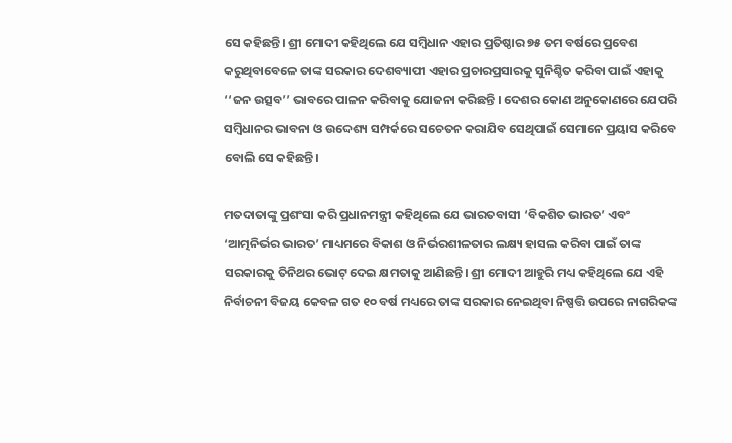ସେ କହିଛନ୍ତି। ଶ୍ରୀ ମୋଦୀ କହିଥିଲେ ଯେ ସମ୍ବିଧାନ ଏହାର ପ୍ରତିଷ୍ଠାର ୭୫ ତମ ବର୍ଷରେ ପ୍ରବେଶ କରୁଥିବାବେଳେ ତାଙ୍କ ସରକାର ଦେଶବ୍ୟାପୀ ଏହାର ପ୍ରଚାରପ୍ରସାରକୁ ସୁନିଶ୍ଚିତ କରିବା ପାଇଁ ଏହାକୁ ‘‘ଜନ ଉତ୍ସବ’’ ଭାବରେ ପାଳନ କରିବାକୁ ଯୋଜନା କରିଛନ୍ତି । ଦେଶର କୋଣ ଅନୁକୋଣରେ ଯେପରି ସମ୍ବିଧାନର ଭାବନା ଓ ଉଦ୍ଦେଶ୍ୟ ସମ୍ପର୍କରେ ସଚେତନ କରାଯିବ ସେଥିପାଇଁ ସେମାନେ ପ୍ରୟାସ କରିବେ ବୋଲି ସେ କହିଛନ୍ତି।

ମତଦାତାଙ୍କୁ ପ୍ରଶଂସା କରି ପ୍ରଧାନମନ୍ତ୍ରୀ କହିଥିଲେ ଯେ ଭାରତବାସୀ ‘ବିକଶିତ ଭାରତ’ ଏବଂ ‘ଆତ୍ମନିର୍ଭର ଭାରତ’ ମାଧ୍ୟମରେ ବିକାଶ ଓ ନିର୍ଭରଶୀଳତାର ଲକ୍ଷ୍ୟ ହାସଲ କରିବା ପାଇଁ ତାଙ୍କ ସରକାରକୁ ତିନିଥର ଭୋଟ୍ ଦେଇ କ୍ଷମତାକୁ ଆଣିଛନ୍ତି। ଶ୍ରୀ ମୋଦୀ ଆହୁରି ମଧ୍ୟ କହିଥିଲେ ଯେ ଏହି ନିର୍ବାଚନୀ ବିଜୟ କେବଳ ଗତ ୧୦ ବର୍ଷ ମଧ୍ୟରେ ତାଙ୍କ ସରକାର ନେଇଥିବା ନିଷ୍ପତ୍ତି ଉପରେ ନାଗରିକଙ୍କ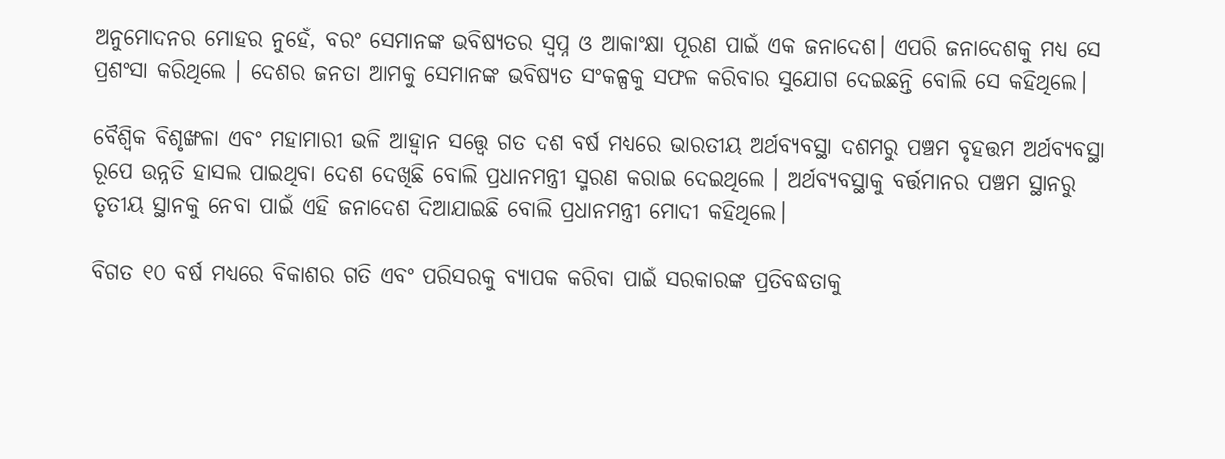ଅନୁମୋଦନର ମୋହର ନୁହେଁ, ବରଂ ସେମାନଙ୍କ ଭବିଷ୍ୟତର ସ୍ୱପ୍ନ ଓ ଆକାଂକ୍ଷା ପୂରଣ ପାଇଁ ଏକ ଜନାଦେଶ। ଏପରି ଜନାଦେଶକୁ ମଧ୍ୟ ସେ ପ୍ରଶଂସା କରିଥିଲେ । ଦେଶର ଜନତା ଆମକୁ ସେମାନଙ୍କ ଭବିଷ୍ୟତ ସଂକଳ୍ପକୁ ସଫଳ କରିବାର ସୁଯୋଗ ଦେଇଛନ୍ତି ବୋଲି ସେ କହିଥିଲେ।

ବୈଶ୍ୱିକ ବିଶୃଙ୍ଖଳା ଏବଂ ମହାମାରୀ ଭଳି ଆହ୍ୱାନ ସତ୍ତ୍ୱେ ଗତ ଦଶ ବର୍ଷ ମଧ୍ୟରେ ଭାରତୀୟ ଅର୍ଥବ୍ୟବସ୍ଥା ଦଶମରୁ ପଞ୍ଚମ ବୃହତ୍ତମ ଅର୍ଥବ୍ୟବସ୍ଥା ରୂପେ ଉନ୍ନତି ହାସଲ ପାଇଥିବା ଦେଶ ଦେଖିଛି ବୋଲି ପ୍ରଧାନମନ୍ତ୍ରୀ ସ୍ମରଣ କରାଇ ଦେଇଥିଲେ । ଅର୍ଥବ୍ୟବସ୍ଥାକୁ ବର୍ତ୍ତମାନର ପଞ୍ଚମ ସ୍ଥାନରୁ ତୃତୀୟ ସ୍ଥାନକୁ ନେବା ପାଇଁ ଏହି ଜନାଦେଶ ଦିଆଯାଇଛି ବୋଲି ପ୍ରଧାନମନ୍ତ୍ରୀ ମୋଦୀ କହିଥିଲେ।

ବିଗତ ୧୦ ବର୍ଷ ମଧ୍ୟରେ ବିକାଶର ଗତି ଏବଂ ପରିସରକୁ ବ୍ୟାପକ କରିବା ପାଇଁ ସରକାରଙ୍କ ପ୍ରତିବଦ୍ଧତାକୁ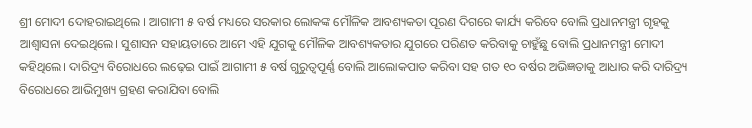ଶ୍ରୀ ମୋଦୀ ଦୋହରାଇଥିଲେ । ଆଗାମୀ ୫ ବର୍ଷ ମଧ୍ୟରେ ସରକାର ଲୋକଙ୍କ ମୌଳିକ ଆବଶ୍ୟକତା ପୂରଣ ଦିଗରେ କାର୍ଯ୍ୟ କରିବେ ବୋଲି ପ୍ରଧାନମନ୍ତ୍ରୀ ଗୃହକୁ ଆଶ୍ୱାସନା ଦେଇଥିଲେ। ସୁଶାସନ ସହାୟତାରେ ଆମେ ଏହି ଯୁଗକୁ ମୌଳିକ ଆବଶ୍ୟକତାର ଯୁଗରେ ପରିଣତ କରିବାକୁ ଚାହୁଁଛୁ ବୋଲି ପ୍ରଧାନମନ୍ତ୍ରୀ ମୋଦୀ କହିଥିଲେ। ଦାରିଦ୍ର୍ୟ ବିରୋଧରେ ଲଢ଼େଇ ପାଇଁ ଆଗାମୀ ୫ ବର୍ଷ ଗୁରୁତ୍ୱପୂର୍ଣ୍ଣ ବୋଲି ଆଲୋକପାତ କରିବା ସହ ଗତ ୧୦ ବର୍ଷର ଅଭିଜ୍ଞତାକୁ ଆଧାର କରି ଦାରିଦ୍ର୍ୟ ବିରୋଧରେ ଆଭିମୁଖ୍ୟ ଗ୍ରହଣ କରାଯିବା ବୋଲି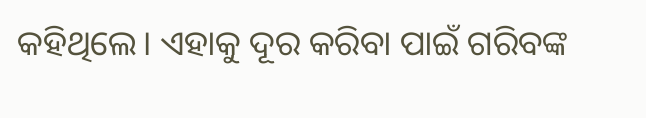କହିଥିଲେ। ଏହାକୁ ଦୂର କରିବା ପାଇଁ ଗରିବଙ୍କ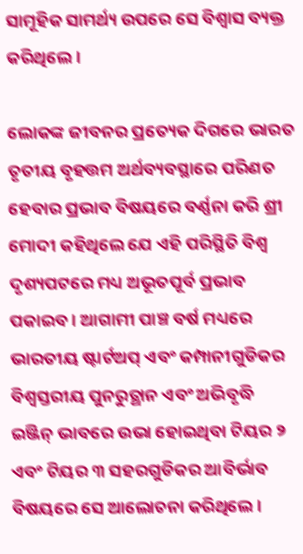ସାମୂହିକ ସାମର୍ଥ୍ୟ ଉପରେ ସେ ବିଶ୍ୱାସ ବ୍ୟକ୍ତ କରିଥିଲେ।

ଲୋକଙ୍କ ଜୀବନର ପ୍ରତ୍ୟେକ ଦିଗରେ ଭାରତ ତୃତୀୟ ବୃହତ୍ତମ ଅର୍ଥବ୍ୟବସ୍ଥାରେ ପରିଣତ ହେବାର ପ୍ରଭାବ ବିଷୟରେ ବର୍ଣ୍ଣନା କରି ଶ୍ରୀ ମୋଦୀ କହିଥିଲେ ଯେ ଏହି ପରିସ୍ଥିତି ବିଶ୍ୱ ଦୃଶ୍ୟପଟରେ ମଧ୍ୟ ଅଭୂତପୂର୍ବ ପ୍ରଭାବ ପକାଇବ । ଆଗାମୀ ପାଞ୍ଚ ବର୍ଷ ମଧ୍ୟରେ ଭାରତୀୟ ଷ୍ଟାର୍ଟଅପ୍ ଏବଂ କମ୍ପାନୀଗୁଡିକର ବିଶ୍ୱସ୍ତରୀୟ ପୁନରୁତ୍ଥାନ ଏବଂ ଅଭିବୃଦ୍ଧି ଇଞ୍ଜିନ୍ ଭାବରେ ଉଭା ହୋଇଥିବା ଟିୟର ୨ ଏବଂ ଟିୟର ୩ ସହରଗୁଡିକର ଆବିର୍ଭାବ ବିଷୟରେ ସେ ଆଲୋଚନା କରିଥିଲେ ।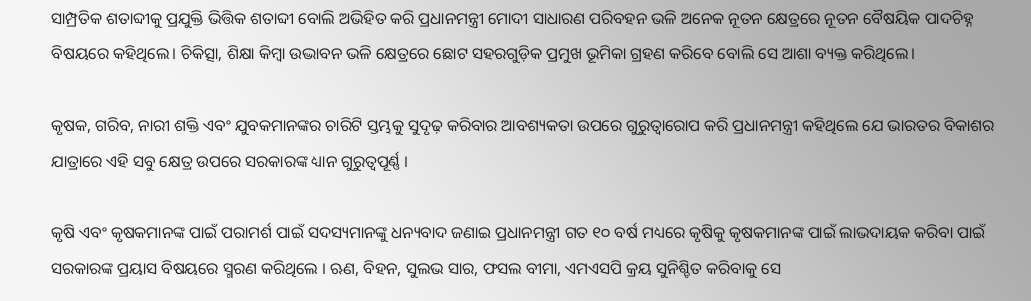ସାମ୍ପ୍ରତିକ ଶତାବ୍ଦୀକୁ ପ୍ରଯୁକ୍ତି ଭିତ୍ତିକ ଶତାବ୍ଦୀ ବୋଲି ଅଭିହିତ କରି ପ୍ରଧାନମନ୍ତ୍ରୀ ମୋଦୀ ସାଧାରଣ ପରିବହନ ଭଳି ଅନେକ ନୂତନ କ୍ଷେତ୍ରରେ ନୂତନ ବୈଷୟିକ ପାଦଚିହ୍ନ ବିଷୟରେ କହିଥିଲେ। ଚିକିତ୍ସା, ଶିକ୍ଷା କିମ୍ବା ଉଦ୍ଭାବନ ଭଳି କ୍ଷେତ୍ରରେ ଛୋଟ ସହରଗୁଡ଼ିକ ପ୍ରମୁଖ ଭୂମିକା ଗ୍ରହଣ କରିବେ ବୋଲି ସେ ଆଶା ବ୍ୟକ୍ତ କରିଥିଲେ।

କୃଷକ, ଗରିବ, ନାରୀ ଶକ୍ତି ଏବଂ ଯୁବକମାନଙ୍କର ଚାରିଟି ସ୍ତମ୍ଭକୁ ସୁଦୃଢ଼ କରିବାର ଆବଶ୍ୟକତା ଉପରେ ଗୁରୁତ୍ୱାରୋପ କରି ପ୍ରଧାନମନ୍ତ୍ରୀ କହିଥିଲେ ଯେ ଭାରତର ବିକାଶର ଯାତ୍ରାରେ ଏହି ସବୁ କ୍ଷେତ୍ର ଉପରେ ସରକାରଙ୍କ ଧ୍ୟାନ ଗୁରୁତ୍ୱପୂର୍ଣ୍ଣ ।

କୃଷି ଏବଂ କୃଷକମାନଙ୍କ ପାଇଁ ପରାମର୍ଶ ପାଇଁ ସଦସ୍ୟମାନଙ୍କୁ ଧନ୍ୟବାଦ ଜଣାଇ ପ୍ରଧାନମନ୍ତ୍ରୀ ଗତ ୧୦ ବର୍ଷ ମଧ୍ୟରେ କୃଷିକୁ କୃଷକମାନଙ୍କ ପାଇଁ ଲାଭଦାୟକ କରିବା ପାଇଁ ସରକାରଙ୍କ ପ୍ରୟାସ ବିଷୟରେ ସ୍ମରଣ କରିଥିଲେ । ଋଣ, ବିହନ, ସୁଲଭ ସାର, ଫସଲ ବୀମା, ଏମଏସପି କ୍ରୟ ସୁନିଶ୍ଚିତ କରିବାକୁ ସେ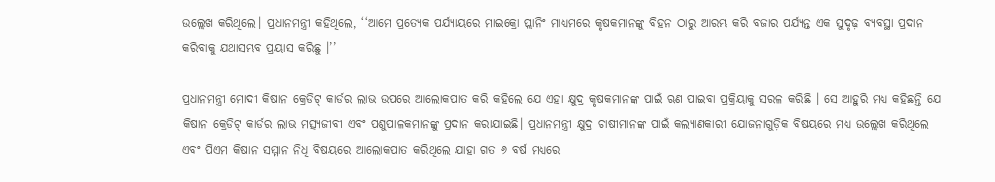ଉଲ୍ଲେଖ କରିଥିଲେ। ପ୍ରଧାନମନ୍ତ୍ରୀ କହିଥିଲେ, ‘‘ଆମେ ପ୍ରତ୍ୟେକ ପର୍ଯ୍ୟାୟରେ ମାଇକ୍ରୋ ପ୍ଲାନିଂ ମାଧ୍ୟମରେ କୃଷକମାନଙ୍କୁ ବିହନ ଠାରୁ ଆରମ୍ଭ କରି ବଜାର ପର୍ଯ୍ୟନ୍ତ ଏକ ସୁଦୃଢ଼ ବ୍ୟବସ୍ଥା ପ୍ରଦାନ କରିବାକୁ ଯଥାସମ୍ଭବ ପ୍ରୟାସ କରିଛୁ ।’’

ପ୍ରଧାନମନ୍ତ୍ରୀ ମୋଦୀ କିଷାନ କ୍ରେଡିଟ୍ କାର୍ଡର ଲାଭ ଉପରେ ଆଲୋକପାତ କରି କହିଲେ ଯେ ଏହା କ୍ଷୁଦ୍ର କୃଷକମାନଙ୍କ ପାଇଁ ଋଣ ପାଇବା ପ୍ରକ୍ରିୟାକୁ ସରଳ କରିଛି । ସେ ଆହୁରି ମଧ୍ୟ କହିଛନ୍ତି ଯେ କିଷାନ କ୍ରେଡିଟ୍ କାର୍ଡର ଲାଭ ମତ୍ସ୍ୟଜୀବୀ ଏବଂ ପଶୁପାଳକମାନଙ୍କୁ ପ୍ରଦାନ କରାଯାଇଛି। ପ୍ରଧାନମନ୍ତ୍ରୀ କ୍ଷୁଦ୍ର ଚାଷୀମାନଙ୍କ ପାଇଁ କଲ୍ୟାଣକାରୀ ଯୋଜନାଗୁଡ଼ିକ ବିଷୟରେ ମଧ୍ୟ ଉଲ୍ଲେଖ କରିଥିଲେ ଏବଂ ପିଏମ କିଷାନ ସମ୍ମାନ ନିଧି ବିଷୟରେ ଆଲୋକପାତ କରିଥିଲେ ଯାହା ଗତ ୬ ବର୍ଷ ମଧ୍ୟରେ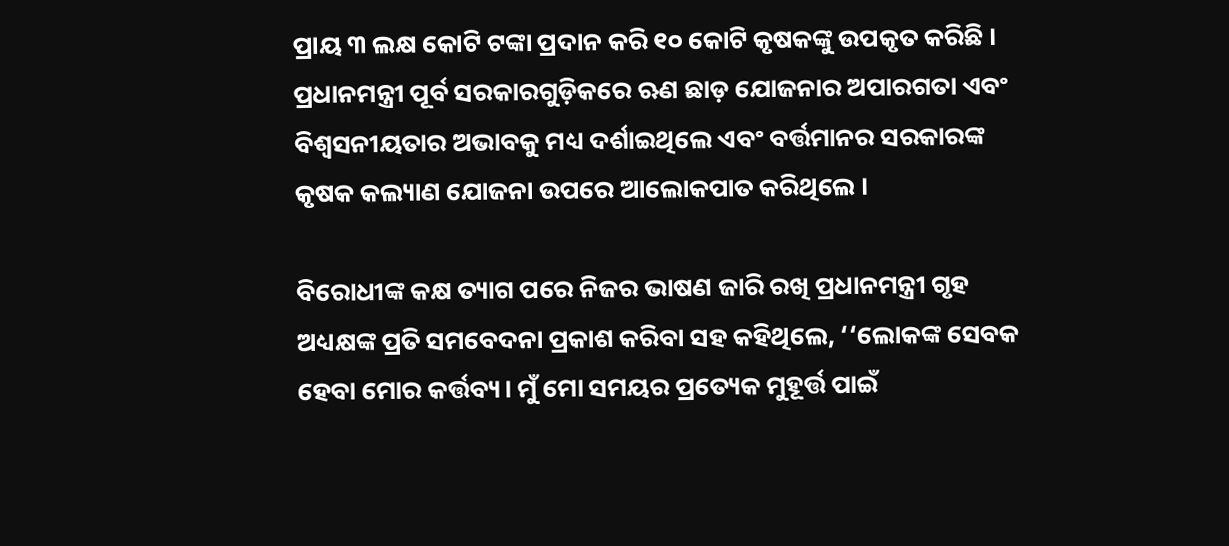ପ୍ରାୟ ୩ ଲକ୍ଷ କୋଟି ଟଙ୍କା ପ୍ରଦାନ କରି ୧୦ କୋଟି କୃଷକଙ୍କୁ ଉପକୃତ କରିଛି । ପ୍ରଧାନମନ୍ତ୍ରୀ ପୂର୍ବ ସରକାରଗୁଡ଼ିକରେ ଋଣ ଛାଡ଼ ଯୋଜନାର ଅପାରଗତା ଏବଂ ବିଶ୍ୱସନୀୟତାର ଅଭାବକୁ ମଧ୍ୟ ଦର୍ଶାଇଥିଲେ ଏବଂ ବର୍ତ୍ତମାନର ସରକାରଙ୍କ କୃଷକ କଲ୍ୟାଣ ଯୋଜନା ଉପରେ ଆଲୋକପାତ କରିଥିଲେ ।

ବିରୋଧୀଙ୍କ କକ୍ଷ ତ୍ୟାଗ ପରେ ନିଜର ଭାଷଣ ଜାରି ରଖି ପ୍ରଧାନମନ୍ତ୍ରୀ ଗୃହ ଅଧ୍ୟକ୍ଷଙ୍କ ପ୍ରତି ସମବେଦନା ପ୍ରକାଶ କରିବା ସହ କହିଥିଲେ, ‘‘ଲୋକଙ୍କ ସେବକ ହେବା ମୋର କର୍ତ୍ତବ୍ୟ। ମୁଁ ମୋ ସମୟର ପ୍ରତ୍ୟେକ ମୁହୂର୍ତ୍ତ ପାଇଁ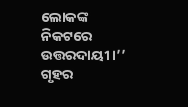ଲୋକଙ୍କ ନିକଟରେ ଉତ୍ତରଦାୟୀ ।’’ ଗୃହର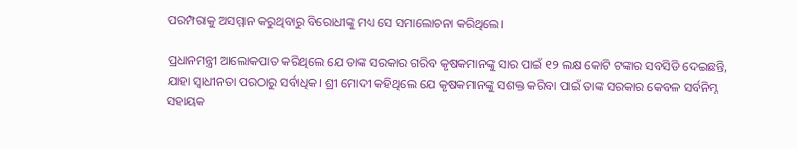ପରମ୍ପରାକୁ ଅସମ୍ମାନ କରୁଥିବାରୁ ବିରୋଧୀଙ୍କୁ ମଧ୍ୟ ସେ ସମାଲୋଚନା କରିଥିଲେ।

ପ୍ରଧାନମନ୍ତ୍ରୀ ଆଲୋକପାତ କରିଥିଲେ ଯେ ତାଙ୍କ ସରକାର ଗରିବ କୃଷକମାନଙ୍କୁ ସାର ପାଇଁ ୧୨ ଲକ୍ଷ କୋଟି ଟଙ୍କାର ସବସିଡି ଦେଇଛନ୍ତି, ଯାହା ସ୍ୱାଧୀନତା ପରଠାରୁ ସର୍ବାଧିକ। ଶ୍ରୀ ମୋଦୀ କହିଥିଲେ ଯେ କୃଷକମାନଙ୍କୁ ସଶକ୍ତ କରିବା ପାଇଁ ତାଙ୍କ ସରକାର କେବଳ ସର୍ବନିମ୍ନ ସହାୟକ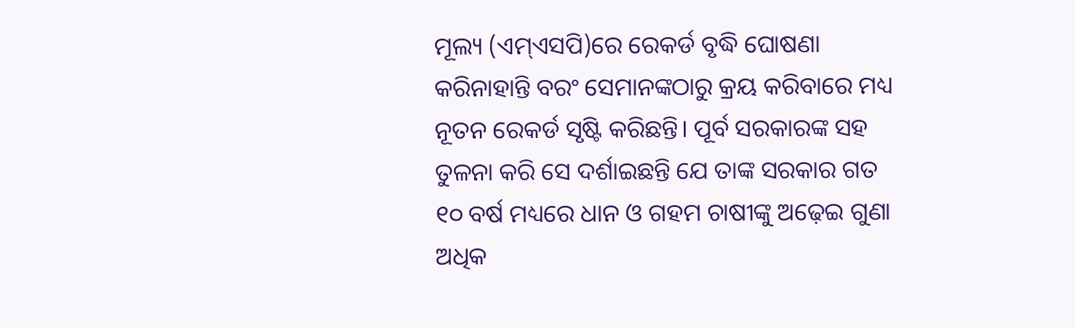ମୂଲ୍ୟ (ଏମ୍ଏସପି)ରେ ରେକର୍ଡ ବୃଦ୍ଧି ଘୋଷଣା କରିନାହାନ୍ତି ବରଂ ସେମାନଙ୍କଠାରୁ କ୍ରୟ କରିବାରେ ମଧ୍ୟ ନୂତନ ରେକର୍ଡ ସୃଷ୍ଟି କରିଛନ୍ତି। ପୂର୍ବ ସରକାରଙ୍କ ସହ ତୁଳନା କରି ସେ ଦର୍ଶାଇଛନ୍ତି ଯେ ତାଙ୍କ ସରକାର ଗତ ୧୦ ବର୍ଷ ମଧ୍ୟରେ ଧାନ ଓ ଗହମ ଚାଷୀଙ୍କୁ ଅଢ଼େଇ ଗୁଣା ଅଧିକ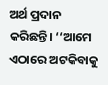ଅର୍ଥ ପ୍ରଦାନ କରିଛନ୍ତି। ‘‘ଆମେ ଏଠାରେ ଅଟକିବାକୁ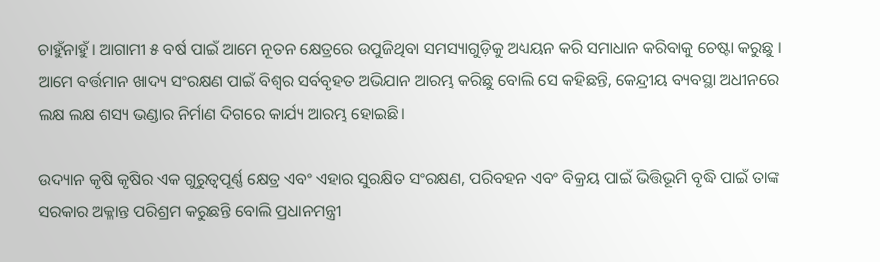ଚାହୁଁନାହୁଁ। ଆଗାମୀ ୫ ବର୍ଷ ପାଇଁ ଆମେ ନୂତନ କ୍ଷେତ୍ରରେ ଉପୁଜିଥିବା ସମସ୍ୟାଗୁଡ଼ିକୁ ଅଧ୍ୟୟନ କରି ସମାଧାନ କରିବାକୁ ଚେଷ୍ଟା କରୁଛୁ । ଆମେ ବର୍ତ୍ତମାନ ଖାଦ୍ୟ ସଂରକ୍ଷଣ ପାଇଁ ବିଶ୍ୱର ସର୍ବବୃହତ ଅଭିଯାନ ଆରମ୍ଭ କରିଛୁ ବୋଲି ସେ କହିଛନ୍ତି, କେନ୍ଦ୍ରୀୟ ବ୍ୟବସ୍ଥା ଅଧୀନରେ ଲକ୍ଷ ଲକ୍ଷ ଶସ୍ୟ ଭଣ୍ଡାର ନିର୍ମାଣ ଦିଗରେ କାର୍ଯ୍ୟ ଆରମ୍ଭ ହୋଇଛି।

ଉଦ୍ୟାନ କୃଷି କୃଷିର ଏକ ଗୁରୁତ୍ୱପୂର୍ଣ୍ଣ କ୍ଷେତ୍ର ଏବଂ ଏହାର ସୁରକ୍ଷିତ ସଂରକ୍ଷଣ, ପରିବହନ ଏବଂ ବିକ୍ରୟ ପାଇଁ ଭିତ୍ତିଭୂମି ବୃଦ୍ଧି ପାଇଁ ତାଙ୍କ ସରକାର ଅକ୍ଳାନ୍ତ ପରିଶ୍ରମ କରୁଛନ୍ତି ବୋଲି ପ୍ରଧାନମନ୍ତ୍ରୀ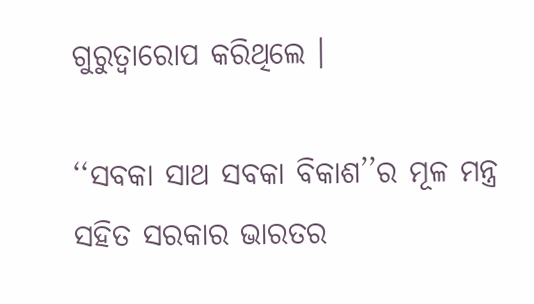ଗୁରୁତ୍ୱାରୋପ କରିଥିଲେ ।

‘‘ସବକା ସାଥ ସବକା ବିକାଶ’’ର ମୂଳ ମନ୍ତ୍ର ସହିତ ସରକାର ଭାରତର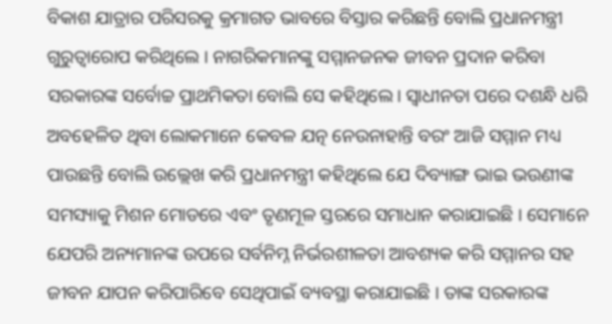ବିକାଶ ଯାତ୍ରାର ପରିସରକୁ କ୍ରମାଗତ ଭାବରେ ବିସ୍ତାର କରିଛନ୍ତି ବୋଲି ପ୍ରଧାନମନ୍ତ୍ରୀ ଗୁରୁତ୍ୱାରୋପ କରିଥିଲେ । ନାଗରିକମାନଙ୍କୁ ସମ୍ମାନଜନକ ଜୀବନ ପ୍ରଦାନ କରିବା ସରକାରଙ୍କ ସର୍ବୋଚ୍ଚ ପ୍ରାଥମିକତା ବୋଲି ସେ କହିଥିଲେ। ସ୍ୱାଧୀନତା ପରେ ଦଶନ୍ଧି ଧରି ଅବହେଳିତ ଥିବା ଲୋକମାନେ କେବଳ ଯତ୍ନ ନେଉନାହାନ୍ତି ବରଂ ଆଜି ସମ୍ମାନ ମଧ୍ୟ ପାଉଛନ୍ତି ବୋଲି ଉଲ୍ଲେଖ କରି ପ୍ରଧାନମନ୍ତ୍ରୀ କହିଥିଲେ ଯେ ଦିବ୍ୟାଙ୍ଗ ଭାଇ ଭଉଣୀଙ୍କ ସମସ୍ୟାକୁ ମିଶନ ମୋଡରେ ଏବଂ ତୃଣମୂଳ ସ୍ତରରେ ସମାଧାନ କରାଯାଇଛି । ସେମାନେ ଯେପରି ଅନ୍ୟମାନଙ୍କ ଉପରେ ସର୍ବନିମ୍ନ ନିର୍ଭରଶୀଳତା ଆବଶ୍ୟକ କରି ସମ୍ମାନର ସହ ଜୀବନ ଯାପନ କରିପାରିବେ ସେଥିପାଇଁ ବ୍ୟବସ୍ଥା କରାଯାଇଛି । ତାଙ୍କ ସରକାରଙ୍କ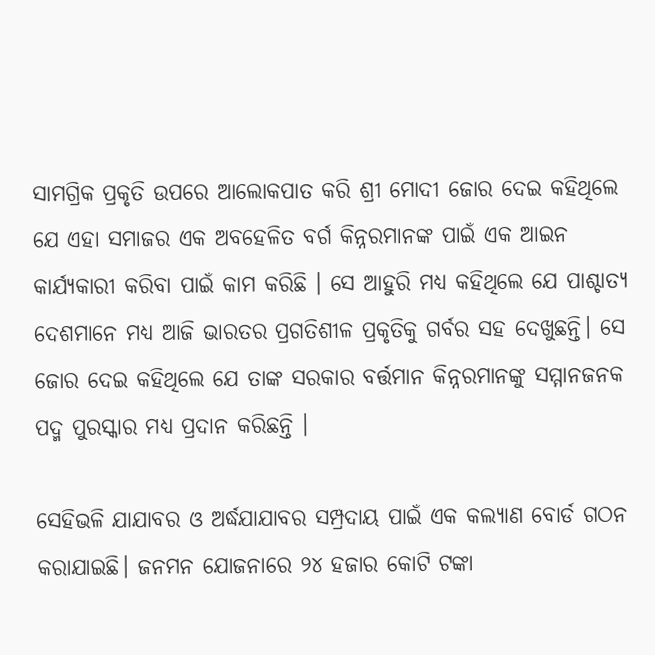ସାମଗ୍ରିକ ପ୍ରକୃତି ଉପରେ ଆଲୋକପାତ କରି ଶ୍ରୀ ମୋଦୀ ଜୋର ଦେଇ କହିଥିଲେ ଯେ ଏହା ସମାଜର ଏକ ଅବହେଳିତ ବର୍ଗ କିନ୍ନରମାନଙ୍କ ପାଇଁ ଏକ ଆଇନ କାର୍ଯ୍ୟକାରୀ କରିବା ପାଇଁ କାମ କରିଛି । ସେ ଆହୁରି ମଧ୍ୟ କହିଥିଲେ ଯେ ପାଶ୍ଚାତ୍ୟ ଦେଶମାନେ ମଧ୍ୟ ଆଜି ଭାରତର ପ୍ରଗତିଶୀଳ ପ୍ରକୃତିକୁ ଗର୍ବର ସହ ଦେଖୁଛନ୍ତି। ସେ ଜୋର ଦେଇ କହିଥିଲେ ଯେ ତାଙ୍କ ସରକାର ବର୍ତ୍ତମାନ କିନ୍ନରମାନଙ୍କୁ ସମ୍ମାନଜନକ ପଦ୍ମ ପୁରସ୍କାର ମଧ୍ୟ ପ୍ରଦାନ କରିଛନ୍ତି ।

ସେହିଭଳି ଯାଯାବର ଓ ଅର୍ଦ୍ଧଯାଯାବର ସମ୍ପ୍ରଦାୟ ପାଇଁ ଏକ କଲ୍ୟାଣ ବୋର୍ଡ ଗଠନ କରାଯାଇଛି। ଜନମନ ଯୋଜନାରେ ୨୪ ହଜାର କୋଟି ଟଙ୍କା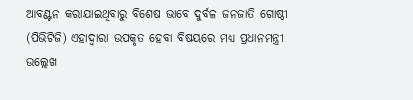ଆବଣ୍ଟନ କରାଯାଇଥିବାରୁ ବିଶେଷ ଭାବେ ଦୁର୍ବଳ ଜନଜାତି ଗୋଷ୍ଠୀ (ପିଭିଟିଜି) ଏହାଦ୍ୱାରା ଉପକୃତ ହେବା ବିଷୟରେ ମଧ୍ୟ ପ୍ରଧାନମନ୍ତ୍ରୀ ଉଲ୍ଲେଖ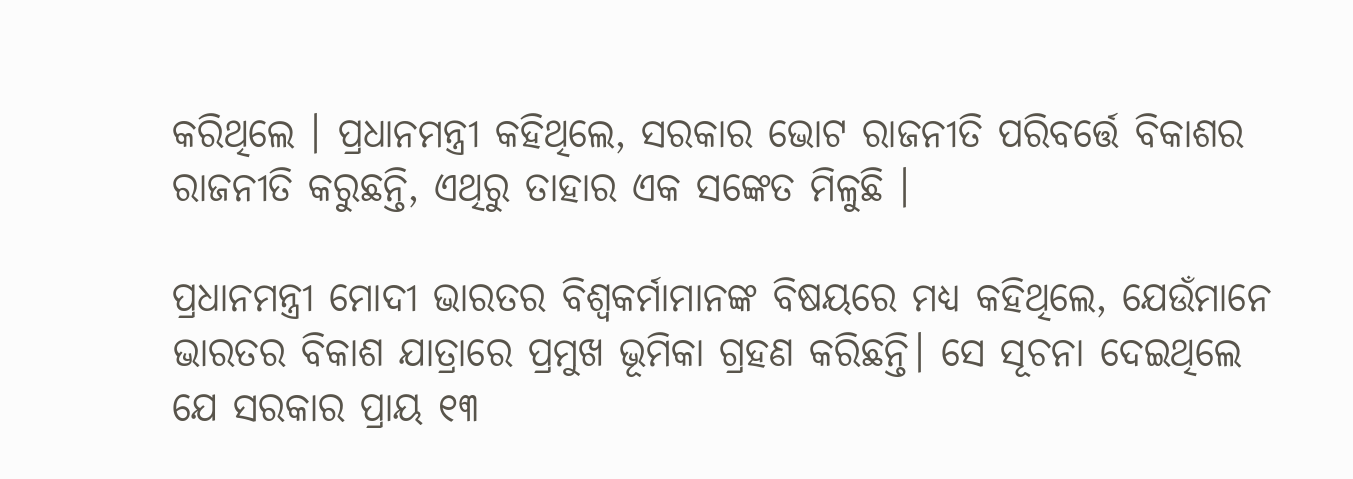କରିଥିଲେ । ପ୍ରଧାନମନ୍ତ୍ରୀ କହିଥିଲେ, ସରକାର ଭୋଟ ରାଜନୀତି ପରିବର୍ତ୍ତେ ବିକାଶର ରାଜନୀତି କରୁଛନ୍ତି, ଏଥିରୁ ତାହାର ଏକ ସଙ୍କେତ ମିଳୁଛି ।

ପ୍ରଧାନମନ୍ତ୍ରୀ ମୋଦୀ ଭାରତର ବିଶ୍ୱକର୍ମାମାନଙ୍କ ବିଷୟରେ ମଧ୍ୟ କହିଥିଲେ, ଯେଉଁମାନେ ଭାରତର ବିକାଶ ଯାତ୍ରାରେ ପ୍ରମୁଖ ଭୂମିକା ଗ୍ରହଣ କରିଛନ୍ତି। ସେ ସୂଚନା ଦେଇଥିଲେ ଯେ ସରକାର ପ୍ରାୟ ୧୩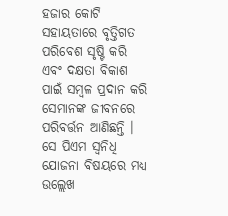ହଜାର କୋଟି ସହାୟତାରେ ବୃତ୍ତିଗତ ପରିବେଶ ସୃଷ୍ଟି କରି ଏବଂ ଦକ୍ଷତା ବିକାଶ ପାଇଁ ସମ୍ବଳ ପ୍ରଦାନ କରି ସେମାନଙ୍କ ଜୀବନରେ ପରିବର୍ତ୍ତନ ଆଣିଛନ୍ତି । ସେ ପିଏମ ସ୍ୱନିଧି ଯୋଜନା ବିଷୟରେ ମଧ୍ୟ ଉଲ୍ଲେଖ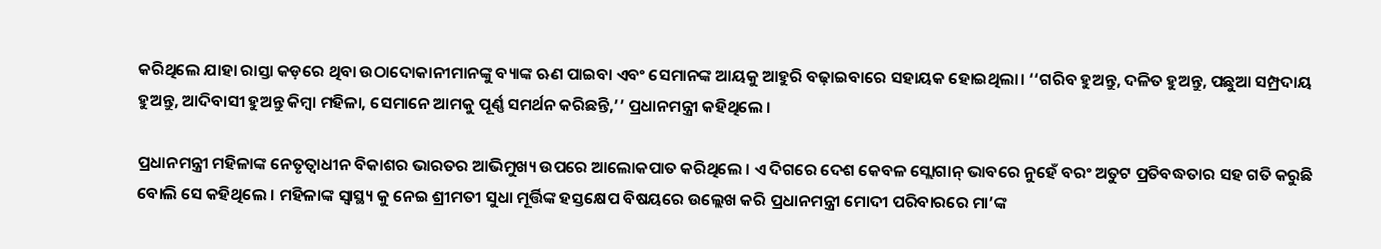କରିଥିଲେ ଯାହା ରାସ୍ତା କଡ଼ରେ ଥିବା ଉଠାଦୋକାନୀମାନଙ୍କୁ ବ୍ୟାଙ୍କ ଋଣ ପାଇବା ଏବଂ ସେମାନଙ୍କ ଆୟକୁ ଆହୁରି ବଢ଼ାଇବାରେ ସହାୟକ ହୋଇଥିଲା। ‘‘ଗରିବ ହୁଅନ୍ତୁ, ଦଳିତ ହୁଅନ୍ତୁ, ପଛୁଆ ସମ୍ପ୍ରଦାୟ ହୁଅନ୍ତୁ, ଆଦିବାସୀ ହୁଅନ୍ତୁ କିମ୍ବା ମହିଳା, ସେମାନେ ଆମକୁ ପୂର୍ଣ୍ଣ ସମର୍ଥନ କରିଛନ୍ତି,’’ ପ୍ରଧାନମନ୍ତ୍ରୀ କହିଥିଲେ ।

ପ୍ରଧାନମନ୍ତ୍ରୀ ମହିଳାଙ୍କ ନେତୃତ୍ବାଧୀନ ବିକାଶର ଭାରତର ଆଭିମୁଖ୍ୟ ଉପରେ ଆଲୋକପାତ କରିଥିଲେ । ଏ ଦିଗରେ ଦେଶ କେବଳ ସ୍ଲୋଗାନ୍ ଭାବରେ ନୁହେଁ ବରଂ ଅତୁଟ ପ୍ରତିବଦ୍ଧତାର ସହ ଗତି କରୁଛି ବୋଲି ସେ କହିଥିଲେ । ମହିଳାଙ୍କ ସ୍ୱାସ୍ଥ୍ୟ କୁ ନେଇ ଶ୍ରୀମତୀ ସୁଧା ମୂର୍ତ୍ତିଙ୍କ ହସ୍ତକ୍ଷେପ ବିଷୟରେ ଉଲ୍ଲେଖ କରି ପ୍ରଧାନମନ୍ତ୍ରୀ ମୋଦୀ ପରିବାରରେ ମା’ଙ୍କ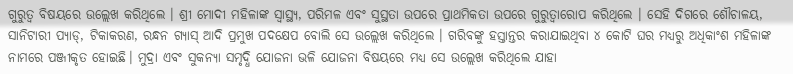ଗୁରୁତ୍ୱ ବିଷୟରେ ଉଲ୍ଲେଖ କରିଥିଲେ । ଶ୍ରୀ ମୋଦୀ ମହିଳାଙ୍କ ସ୍ୱାସ୍ଥ୍ୟ, ପରିମଳ ଏବଂ ସୁସ୍ଥତା ଉପରେ ପ୍ରାଥମିକତା ଉପରେ ଗୁରୁତ୍ୱାରୋପ କରିଥିଲେ । ସେହି ଦିଗରେ ଶୌଚାଳୟ, ସାନିଟାରୀ ପ୍ୟାଡ୍, ଟିକାକରଣ, ରନ୍ଧନ ଗ୍ୟାସ୍ ଆଦି ପ୍ରମୁଖ ପଦକ୍ଷେପ ବୋଲି ସେ ଉଲ୍ଲେଖ କରିଥିଲେ । ଗରିବଙ୍କୁ ହସ୍ତାନ୍ତର କରାଯାଇଥିବା ୪ କୋଟି ଘର ମଧ୍ୟରୁ ଅଧିକାଂଶ ମହିଳାଙ୍କ ନାମରେ ପଞ୍ଜୀକୃତ ହୋଇଛି। ମୁଦ୍ରା ଏବଂ ସୁକନ୍ୟା ସମୃଦ୍ଧି ଯୋଜନା ଭଳି ଯୋଜନା ବିଷୟରେ ମଧ୍ୟ ସେ ଉଲ୍ଲେଖ କରିଥିଲେ ଯାହା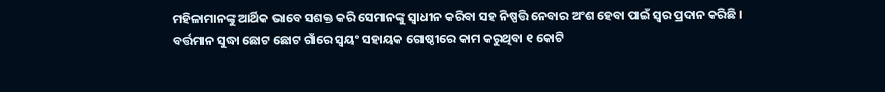ମହିଳାମାନଙ୍କୁ ଆର୍ଥିକ ଭାବେ ସଶକ୍ତ କରି ସେମାନଙ୍କୁ ସ୍ୱାଧୀନ କରିବା ସହ ନିଷ୍ପତ୍ତି ନେବାର ଅଂଶ ହେବା ପାଇଁ ସ୍ୱର ପ୍ରଦାନ କରିଛି । ବର୍ତ୍ତମାନ ସୁଦ୍ଧା ଛୋଟ ଛୋଟ ଗାଁରେ ସ୍ୱୟଂ ସହାୟକ ଗୋଷ୍ଠୀରେ କାମ କରୁଥିବା ୧ କୋଟି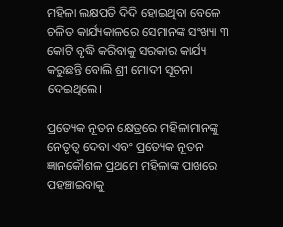ମହିଳା ଲକ୍ଷପତି ଦିଦି ହୋଇଥିବା ବେଳେ ଚଳିତ କାର୍ଯ୍ୟକାଳରେ ସେମାନଙ୍କ ସଂଖ୍ୟା ୩ କୋଟି ବୃଦ୍ଧି କରିବାକୁ ସରକାର କାର୍ଯ୍ୟ କରୁଛନ୍ତି ବୋଲି ଶ୍ରୀ ମୋଦୀ ସୂଚନା ଦେଇଥିଲେ।

ପ୍ରତ୍ୟେକ ନୂତନ କ୍ଷେତ୍ରରେ ମହିଳାମାନଙ୍କୁ ନେତୃତ୍ୱ ଦେବା ଏବଂ ପ୍ରତ୍ୟେକ ନୂତନ ଜ୍ଞାନକୌଶଳ ପ୍ରଥମେ ମହିଳାଙ୍କ ପାଖରେ ପହଞ୍ଚାଇବାକୁ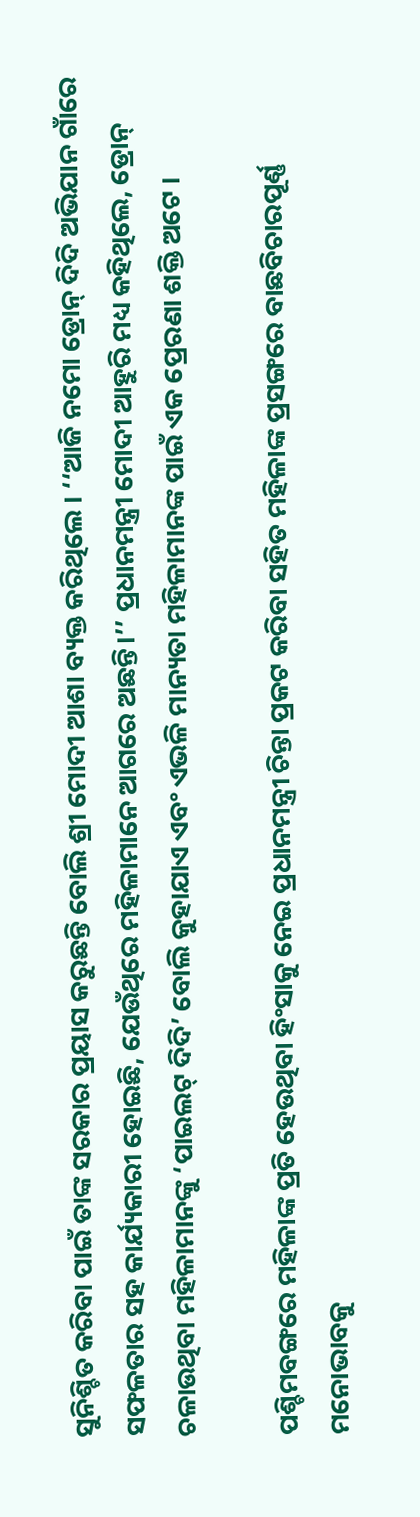ସୁନିଶ୍ଚିତ କରିବା ପାଇଁ ତାଙ୍କ ସରକାର ପ୍ରୟାସ କରୁଛନ୍ତି ବୋଲି ଶ୍ରୀ ମୋଦୀ ଆଶା ବ୍ୟକ୍ତ କରିଥିଲେ । ‘‘ଆଜି ନମୋ ଡ୍ରୋନ୍ ଦିଦି ଅଭିଯାନ ଗାଁରେ ସଫଳତାର ସହ କାର୍ଯ୍ୟକାରୀ ହୋଇଛି, ଯେଉଁଥିରେ ମହିଳାମାନେ ଆଗରେ ଅଛନ୍ତି।’’ ପ୍ରଧାନମନ୍ତ୍ରୀ ମୋଦୀ ଆହୁରି ମଧ୍ୟ କହିଥିଲେ, ଡ୍ରୋନ୍ ଚଳାଉଥିବା ମହିଳାମାନଙ୍କୁ ‘ପାଇଲଟ୍ ଦିଦି’ ବୋଲି କୁହାଯାଏ ଏବଂ ଏଭଳି ମାନ୍ୟତା ମହିଳାମାନଙ୍କ ପାଇଁ ଏକ ପ୍ରେରଣା ଶକ୍ତି ଅଟେ ।

ପଶ୍ଚିମବଙ୍ଗରେ ମହିଳାଙ୍କ ପ୍ରତି ହେଉଥିବା ହିଂସାକୁ ନେଇ ପ୍ରଧାନମନ୍ତ୍ରୀ ଚିନ୍ତା ପ୍ରକଟ କରିବା ସହିତ ମହିଳାଙ୍କ ପ୍ରସଙ୍ଗରେ ବାଛବିଚାରପୂର୍ଣ୍ଣ ମନୋଭାବକୁ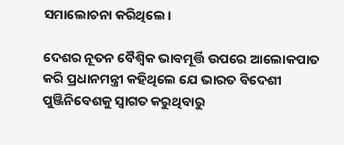ସମାଲୋଚନା କରିଥିଲେ।

ଦେଶର ନୂତନ ବୈଶ୍ୱିକ ଭାବମୂର୍ତ୍ତି ଉପରେ ଆଲୋକପାତ କରି ପ୍ରଧାନମନ୍ତ୍ରୀ କହିଥିଲେ ଯେ ଭାରତ ବିଦେଶୀ ପୁଞ୍ଜିନିବେଶକୁ ସ୍ୱାଗତ କରୁଥିବାରୁ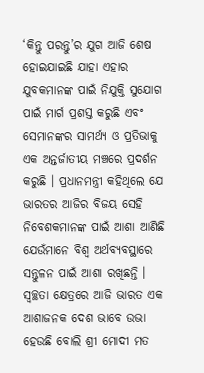‘କିନ୍ତୁ ପରନ୍ତୁ’ର ଯୁଗ ଆଜି ଶେଷ ହୋଇଯାଇଛି ଯାହା ଏହାର ଯୁବକମାନଙ୍କ ପାଇଁ ନିଯୁକ୍ତି ସୁଯୋଗ ପାଇଁ ମାର୍ଗ ପ୍ରଶସ୍ତ କରୁଛି ଏବଂ ସେମାନଙ୍କର ସାମର୍ଥ୍ୟ ଓ ପ୍ରତିଭାକୁ ଏକ ଅନ୍ତର୍ଜାତୀୟ ମଞ୍ଚରେ ପ୍ରଦର୍ଶନ କରୁଛି । ପ୍ରଧାନମନ୍ତ୍ରୀ କହିଥିଲେ ଯେ ଭାରତର ଆଜିର ବିଜୟ ସେହି ନିବେଶକମାନଙ୍କ ପାଇଁ ଆଶା ଆଣିଛି ଯେଉଁମାନେ ବିଶ୍ୱ ଅର୍ଥବ୍ୟବସ୍ଥାରେ ସନ୍ତୁଳନ ପାଇଁ ଆଶା ରଖିଛନ୍ତି । ସ୍ୱଚ୍ଛତା କ୍ଷେତ୍ରରେ ଆଜି ଭାରତ ଏକ ଆଶାଜନକ ଦେଶ ଭାବେ ଉଭା ହେଉଛି ବୋଲି ଶ୍ରୀ ମୋଦୀ ମତ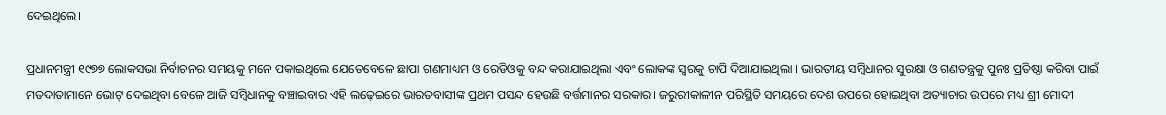ଦେଇଥିଲେ।

ପ୍ରଧାନମନ୍ତ୍ରୀ ୧୯୭୭ ଲୋକସଭା ନିର୍ବାଚନର ସମୟକୁ ମନେ ପକାଇଥିଲେ ଯେତେବେଳେ ଛାପା ଗଣମାଧ୍ୟମ ଓ ରେଡିଓକୁ ବନ୍ଦ କରାଯାଇଥିଲା ଏବଂ ଲୋକଙ୍କ ସ୍ୱରକୁ ଚାପି ଦିଆଯାଇଥିଲା । ଭାରତୀୟ ସମ୍ବିଧାନର ସୁରକ୍ଷା ଓ ଗଣତନ୍ତ୍ରକୁ ପୁନଃ ପ୍ରତିଷ୍ଠା କରିବା ପାଇଁ ମତଦାତାମାନେ ଭୋଟ୍ ଦେଇଥିବା ବେଳେ ଆଜି ସମ୍ବିଧାନକୁ ବଞ୍ଚାଇବାର ଏହି ଲଢ଼େଇରେ ଭାରତବାସୀଙ୍କ ପ୍ରଥମ ପସନ୍ଦ ହେଉଛି ବର୍ତ୍ତମାନର ସରକାର। ଜରୁରୀକାଳୀନ ପରିସ୍ଥିତି ସମୟରେ ଦେଶ ଉପରେ ହୋଇଥିବା ଅତ୍ୟାଚାର ଉପରେ ମଧ୍ୟ ଶ୍ରୀ ମୋଦୀ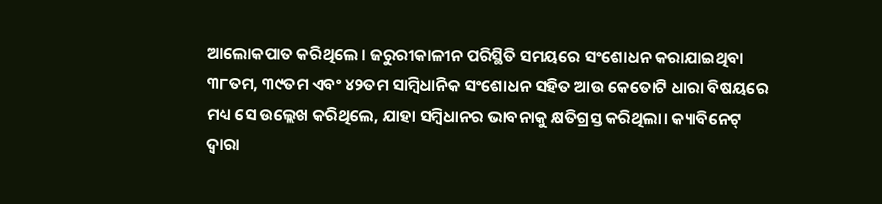ଆଲୋକପାତ କରିଥିଲେ । ଜରୁରୀକାଳୀନ ପରିସ୍ଥିତି ସମୟରେ ସଂଶୋଧନ କରାଯାଇଥିବା ୩୮ତମ, ୩୯ତମ ଏବଂ ୪୨ତମ ସାମ୍ବିଧାନିକ ସଂଶୋଧନ ସହିତ ଆଉ କେତୋଟି ଧାରା ବିଷୟରେ ମଧ୍ୟ ସେ ଉଲ୍ଲେଖ କରିଥିଲେ, ଯାହା ସମ୍ବିଧାନର ଭାବନାକୁ କ୍ଷତିଗ୍ରସ୍ତ କରିଥିଲା। କ୍ୟାବିନେଟ୍ ଦ୍ୱାରା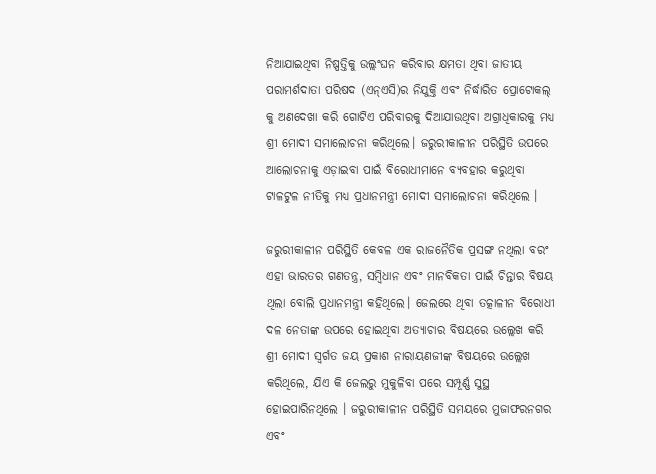ନିଆଯାଇଥିବା ନିଷ୍ପତ୍ତିକୁ ଉଲ୍ଲଂଘନ କରିବାର କ୍ଷମତା ଥିବା ଜାତୀୟ ପରାମର୍ଶଦାତା ପରିଷଦ (ଏନ୍ଏସି)ର ନିଯୁକ୍ତି ଏବଂ ନିର୍ଦ୍ଧାରିତ ପ୍ରୋଟୋକଲ୍ କୁ ଅଣଦେଖା କରି ଗୋଟିଏ ପରିବାରକୁ ଦିଆଯାଉଥିବା ଅଗ୍ରାଧିକାରକୁ ମଧ୍ୟ ଶ୍ରୀ ମୋଦୀ ସମାଲୋଚନା କରିଥିଲେ। ଜରୁରୀକାଳୀନ ପରିସ୍ଥିତି ଉପରେ ଆଲୋଚନାକୁ ଏଡ଼ାଇବା ପାଇଁ ବିରୋଧୀମାନେ ବ୍ୟବହାର କରୁଥିବା ଟାଳଟୁଳ ନୀତିକୁ ମଧ୍ୟ ପ୍ରଧାନମନ୍ତ୍ରୀ ମୋଦୀ ସମାଲୋଚନା କରିଥିଲେ ।

ଜରୁରୀକାଳୀନ ପରିସ୍ଥିତି କେବଳ ଏକ ରାଜନୈତିକ ପ୍ରସଙ୍ଗ ନଥିଲା ବରଂ ଏହା ଭାରତର ଗଣତନ୍ତ୍ର, ସମ୍ବିଧାନ ଏବଂ ମାନବିକତା ପାଇଁ ଚିନ୍ତାର ବିଷୟ ଥିଲା ବୋଲି ପ୍ରଧାନମନ୍ତ୍ରୀ କହିଥିଲେ। ଜେଲରେ ଥିବା ତତ୍କାଳୀନ ବିରୋଧୀ ଦଳ ନେତାଙ୍କ ଉପରେ ହୋଇଥିବା ଅତ୍ୟାଚାର ବିଷୟରେ ଉଲ୍ଲେଖ କରି ଶ୍ରୀ ମୋଦୀ ସ୍ୱର୍ଗତ ଜୟ ପ୍ରକାଶ ନାରାୟଣଜୀଙ୍କ ବିଷୟରେ ଉଲ୍ଲେଖ କରିଥିଲେ, ଯିଏ କି ଜେଲରୁ ମୁକୁଳିବା ପରେ ସମ୍ପୂର୍ଣ୍ଣ ସୁସ୍ଥ ହୋଇପାରିନଥିଲେ । ଜରୁରୀକାଳୀନ ପରିସ୍ଥିତି ସମୟରେ ମୁଜାଫରନଗର ଏବଂ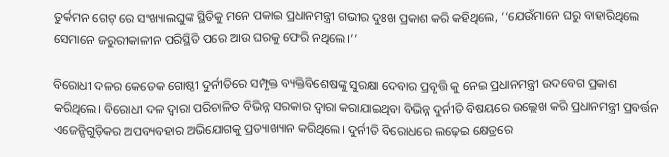ତୁର୍କମନ ଗେଟ୍ ରେ ସଂଖ୍ୟାଲଘୁଙ୍କ ସ୍ଥିତିକୁ ମନେ ପକାଇ ପ୍ରଧାନମନ୍ତ୍ରୀ ଗଭୀର ଦୁଃଖ ପ୍ରକାଶ କରି କହିଥିଲେ, ‘‘ଯେଉଁମାନେ ଘରୁ ବାହାରିଥିଲେ ସେମାନେ ଜରୁରୀକାଳୀନ ପରିସ୍ଥିତି ପରେ ଆଉ ଘରକୁ ଫେରି ନଥିଲେ।’’

ବିରୋଧୀ ଦଳର କେତେକ ଗୋଷ୍ଠୀ ଦୁର୍ନୀତିରେ ସମ୍ପୃକ୍ତ ବ୍ୟକ୍ତିବିଶେଷଙ୍କୁ ସୁରକ୍ଷା ଦେବାର ପ୍ରବୃତ୍ତି କୁ ନେଇ ପ୍ରଧାନମନ୍ତ୍ରୀ ଉଦବେଗ ପ୍ରକାଶ କରିଥିଲେ। ବିରୋଧୀ ଦଳ ଦ୍ୱାରା ପରିଚାଳିତ ବିଭିନ୍ନ ସରକାର ଦ୍ୱାରା କରାଯାଇଥିବା ବିଭିନ୍ନ ଦୁର୍ନୀତି ବିଷୟରେ ଉଲ୍ଲେଖ କରି ପ୍ରଧାନମନ୍ତ୍ରୀ ପ୍ରବର୍ତ୍ତନ ଏଜେନ୍ସିଗୁଡ଼ିକର ଅପବ୍ୟବହାର ଅଭିଯୋଗକୁ ପ୍ରତ୍ୟାଖ୍ୟାନ କରିଥିଲେ। ଦୁର୍ନୀତି ବିରୋଧରେ ଲଢ଼େଇ କ୍ଷେତ୍ରରେ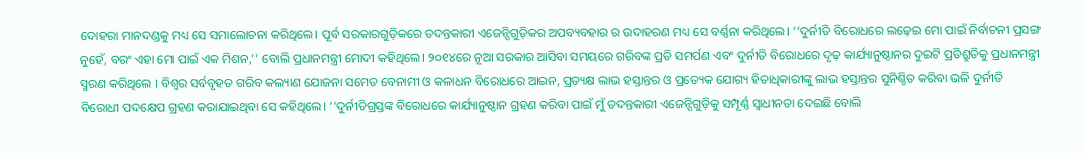ଦୋହରା ମାନଦଣ୍ଡକୁ ମଧ୍ୟ ସେ ସମାଲୋଚନା କରିଥିଲେ। ପୂର୍ବ ସରକାରଗୁଡ଼ିକରେ ତଦନ୍ତକାରୀ ଏଜେନ୍ସିଗୁଡ଼ିକର ଅପବ୍ୟବହାର ର ଉଦାହରଣ ମଧ୍ୟ ସେ ବର୍ଣ୍ଣନା କରିଥିଲେ। ‘‘ଦୁର୍ନୀତି ବିରୋଧରେ ଲଢ଼େଇ ମୋ ପାଇଁ ନିର୍ବାଚନୀ ପ୍ରସଙ୍ଗ ନୁହେଁ, ବରଂ ଏହା ମୋ ପାଇଁ ଏକ ମିଶନ,’’ ବୋଲି ପ୍ରଧାନମନ୍ତ୍ରୀ ମୋଦୀ କହିଥିଲେ। ୨୦୧୪ରେ ନୂଆ ସରକାର ଆସିବା ସମୟରେ ଗରିବଙ୍କ ପ୍ରତି ସମର୍ପଣ ଏବଂ ଦୁର୍ନୀତି ବିରୋଧରେ ଦୃଢ଼ କାର୍ଯ୍ୟାନୁଷ୍ଠାନର ଦୁଇଟି ପ୍ରତିଶ୍ରୁତିକୁ ପ୍ରଧାନମନ୍ତ୍ରୀ ସ୍ମରଣ କରିଥିଲେ । ବିଶ୍ୱର ସର୍ବବୃହତ ଗରିବ କଲ୍ୟାଣ ଯୋଜନା ସମେତ ବେନାମୀ ଓ କଳାଧନ ବିରୋଧରେ ଆଇନ, ପ୍ରତ୍ୟକ୍ଷ ଲାଭ ହସ୍ତାନ୍ତର ଓ ପ୍ରତ୍ୟେକ ଯୋଗ୍ୟ ହିତାଧିକାରୀଙ୍କୁ ଲାଭ ହସ୍ତାନ୍ତର ସୁନିଶ୍ଚିତ କରିବା ଭଳି ଦୁର୍ନୀତି ବିରୋଧୀ ପଦକ୍ଷେପ ଗ୍ରହଣ କରାଯାଇଥିବା ସେ କହିଥିଲେ। ‘‘ଦୁର୍ନୀତିଗ୍ରସ୍ତଙ୍କ ବିରୋଧରେ କାର୍ଯ୍ୟାନୁଷ୍ଠାନ ଗ୍ରହଣ କରିବା ପାଇଁ ମୁଁ ତଦନ୍ତକାରୀ ଏଜେନ୍ସିଗୁଡ଼ିକୁ ସମ୍ପୂର୍ଣ୍ଣ ସ୍ୱାଧୀନତା ଦେଇଛି ବୋଲି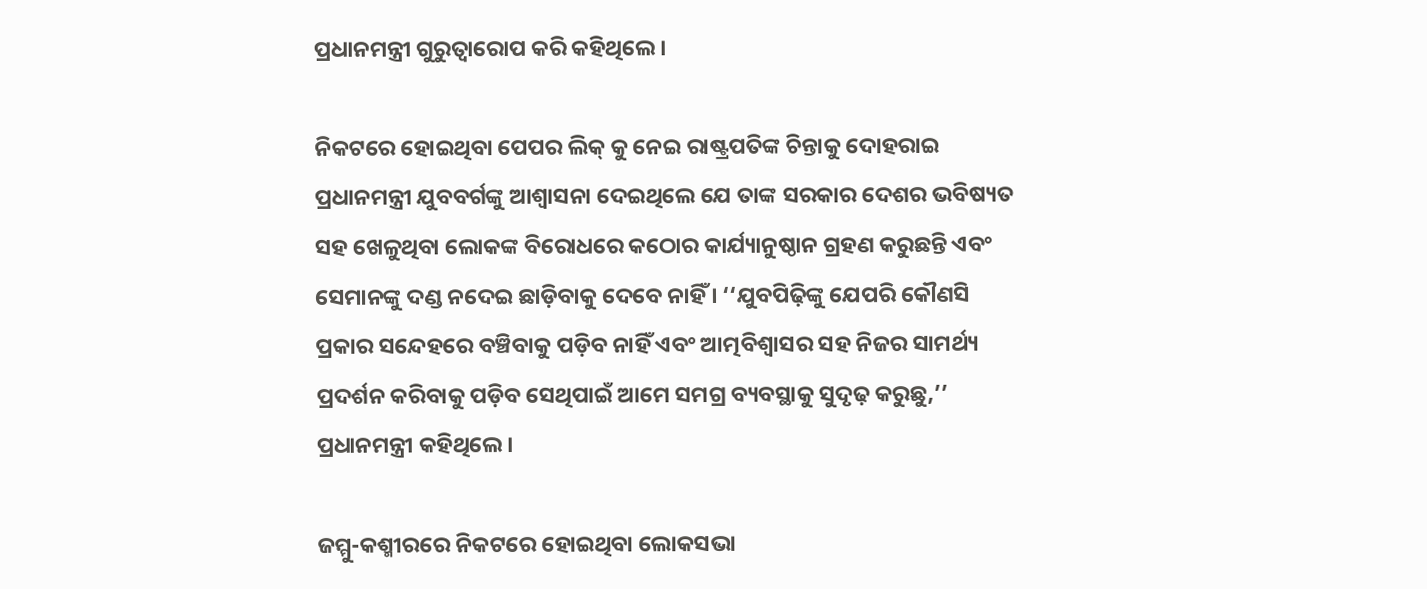ପ୍ରଧାନମନ୍ତ୍ରୀ ଗୁରୁତ୍ୱାରୋପ କରି କହିଥିଲେ ।

ନିକଟରେ ହୋଇଥିବା ପେପର ଲିକ୍ କୁ ନେଇ ରାଷ୍ଟ୍ରପତିଙ୍କ ଚିନ୍ତାକୁ ଦୋହରାଇ ପ୍ରଧାନମନ୍ତ୍ରୀ ଯୁବବର୍ଗଙ୍କୁ ଆଶ୍ୱାସନା ଦେଇଥିଲେ ଯେ ତାଙ୍କ ସରକାର ଦେଶର ଭବିଷ୍ୟତ ସହ ଖେଳୁଥିବା ଲୋକଙ୍କ ବିରୋଧରେ କଠୋର କାର୍ଯ୍ୟାନୁଷ୍ଠାନ ଗ୍ରହଣ କରୁଛନ୍ତି ଏବଂ ସେମାନଙ୍କୁ ଦଣ୍ଡ ନଦେଇ ଛାଡ଼ିବାକୁ ଦେବେ ନାହିଁ । ‘‘ଯୁବପିଢ଼ିଙ୍କୁ ଯେପରି କୌଣସି ପ୍ରକାର ସନ୍ଦେହରେ ବଞ୍ଚିବାକୁ ପଡ଼ିବ ନାହିଁ ଏବଂ ଆତ୍ମବିଶ୍ୱାସର ସହ ନିଜର ସାମର୍ଥ୍ୟ ପ୍ରଦର୍ଶନ କରିବାକୁ ପଡ଼ିବ ସେଥିପାଇଁ ଆମେ ସମଗ୍ର ବ୍ୟବସ୍ଥାକୁ ସୁଦୃଢ଼ କରୁଛୁ,’’ ପ୍ରଧାନମନ୍ତ୍ରୀ କହିଥିଲେ।

ଜମ୍ମୁ-କଶ୍ମୀରରେ ନିକଟରେ ହୋଇଥିବା ଲୋକସଭା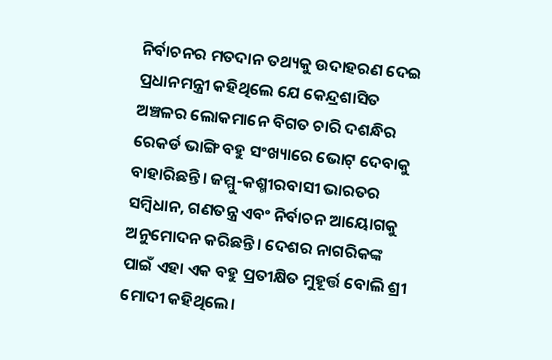ନିର୍ବାଚନର ମତଦାନ ତଥ୍ୟକୁ ଉଦାହରଣ ଦେଇ ପ୍ରଧାନମନ୍ତ୍ରୀ କହିଥିଲେ ଯେ କେନ୍ଦ୍ରଶାସିତ ଅଞ୍ଚଳର ଲୋକମାନେ ବିଗତ ଚାରି ଦଶନ୍ଧିର ରେକର୍ଡ ଭାଙ୍ଗି ବହୁ ସଂଖ୍ୟାରେ ଭୋଟ୍ ଦେବାକୁ ବାହାରିଛନ୍ତି। ଜମ୍ମୁ-କଶ୍ମୀରବାସୀ ଭାରତର ସମ୍ବିଧାନ, ଗଣତନ୍ତ୍ର ଏବଂ ନିର୍ବାଚନ ଆୟୋଗକୁ ଅନୁମୋଦନ କରିଛନ୍ତି। ଦେଶର ନାଗରିକଙ୍କ ପାଇଁ ଏହା ଏକ ବହୁ ପ୍ରତୀକ୍ଷିତ ମୁହୂର୍ତ୍ତ ବୋଲି ଶ୍ରୀ ମୋଦୀ କହିଥିଲେ।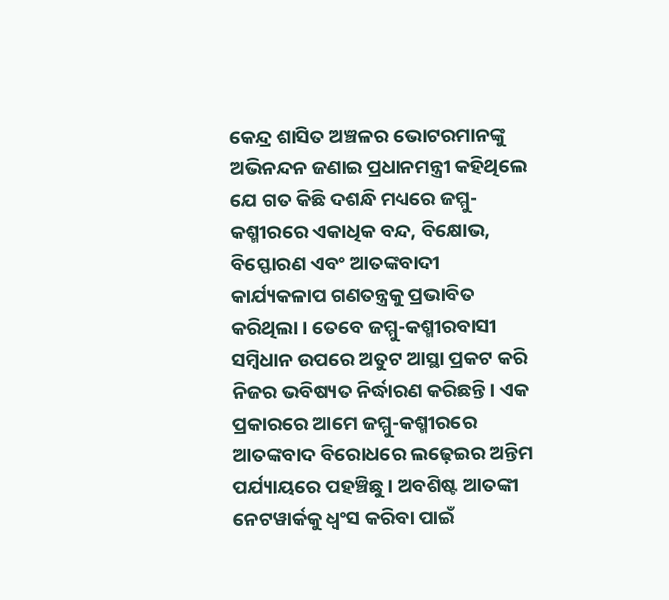କେନ୍ଦ୍ର ଶାସିତ ଅଞ୍ଚଳର ଭୋଟରମାନଙ୍କୁ ଅଭିନନ୍ଦନ ଜଣାଇ ପ୍ରଧାନମନ୍ତ୍ରୀ କହିଥିଲେ ଯେ ଗତ କିଛି ଦଶନ୍ଧି ମଧ୍ୟରେ ଜମ୍ମୁ-କଶ୍ମୀରରେ ଏକାଧିକ ବନ୍ଦ, ବିକ୍ଷୋଭ, ବିସ୍ଫୋରଣ ଏବଂ ଆତଙ୍କବାଦୀ କାର୍ଯ୍ୟକଳାପ ଗଣତନ୍ତ୍ରକୁ ପ୍ରଭାବିତ କରିଥିଲା । ତେବେ ଜମ୍ମୁ-କଶ୍ମୀରବାସୀ ସମ୍ବିଧାନ ଉପରେ ଅତୁଟ ଆସ୍ଥା ପ୍ରକଟ କରି ନିଜର ଭବିଷ୍ୟତ ନିର୍ଦ୍ଧାରଣ କରିଛନ୍ତି। ଏକ ପ୍ରକାରରେ ଆମେ ଜମ୍ମୁ-କଶ୍ମୀରରେ ଆତଙ୍କବାଦ ବିରୋଧରେ ଲଢ଼େଇର ଅନ୍ତିମ ପର୍ଯ୍ୟାୟରେ ପହଞ୍ଚିଛୁ। ଅବଶିଷ୍ଟ ଆତଙ୍କୀ ନେଟୱାର୍କକୁ ଧ୍ୱଂସ କରିବା ପାଇଁ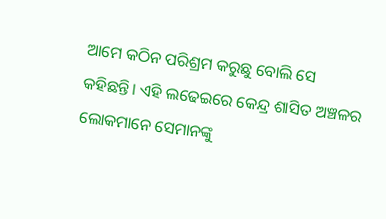ଆମେ କଠିନ ପରିଶ୍ରମ କରୁଛୁ ବୋଲି ସେ କହିଛନ୍ତି। ଏହି ଲଢେଇରେ କେନ୍ଦ୍ର ଶାସିତ ଅଞ୍ଚଳର ଲୋକମାନେ ସେମାନଙ୍କୁ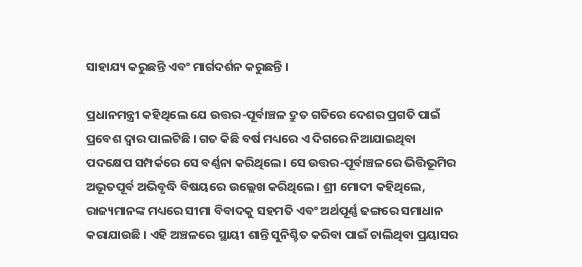ସାହାଯ୍ୟ କରୁଛନ୍ତି ଏବଂ ମାର୍ଗଦର୍ଶନ କରୁଛନ୍ତି ।

ପ୍ରଧାନମନ୍ତ୍ରୀ କହିଥିଲେ ଯେ ଉତ୍ତର-ପୂର୍ବାଞ୍ଚଳ ଦ୍ରୁତ ଗତିରେ ଦେଶର ପ୍ରଗତି ପାଇଁ ପ୍ରବେଶ ଦ୍ୱାର ପାଲଟିଛି । ଗତ କିଛି ବର୍ଷ ମଧ୍ୟରେ ଏ ଦିଗରେ ନିଆଯାଇଥିବା ପଦକ୍ଷେପ ସମ୍ପର୍କରେ ସେ ବର୍ଣ୍ଣନା କରିଥିଲେ। ସେ ଉତ୍ତର-ପୂର୍ବାଞ୍ଚଳରେ ଭିତ୍ତିଭୂମିର ଅଭୂତପୂର୍ବ ଅଭିବୃଦ୍ଧି ବିଷୟରେ ଉଲ୍ଲେଖ କରିଥିଲେ। ଶ୍ରୀ ମୋଦୀ କହିଥିଲେ, ରାଜ୍ୟମାନଙ୍କ ମଧ୍ୟରେ ସୀମା ବିବାଦକୁ ସହମତି ଏବଂ ଅର୍ଥପୂର୍ଣ୍ଣ ଢଙ୍ଗରେ ସମାଧାନ କରାଯାଉଛି । ଏହି ଅଞ୍ଚଳରେ ସ୍ଥାୟୀ ଶାନ୍ତି ସୁନିଶ୍ଚିତ କରିବା ପାଇଁ ଚାଲିଥିବା ପ୍ରୟାସର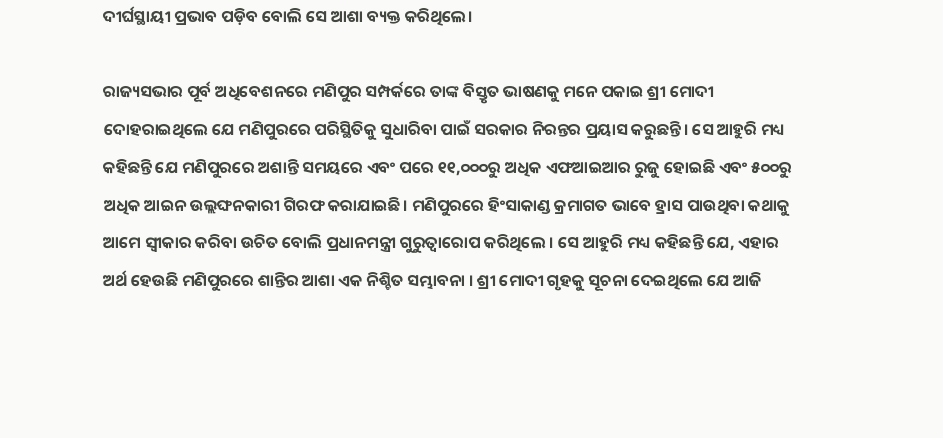ଦୀର୍ଘସ୍ଥାୟୀ ପ୍ରଭାବ ପଡ଼ିବ ବୋଲି ସେ ଆଶା ବ୍ୟକ୍ତ କରିଥିଲେ।

ରାଜ୍ୟସଭାର ପୂର୍ବ ଅଧିବେଶନରେ ମଣିପୁର ସମ୍ପର୍କରେ ତାଙ୍କ ବିସ୍ତୃତ ଭାଷଣକୁ ମନେ ପକାଇ ଶ୍ରୀ ମୋଦୀ ଦୋହରାଇଥିଲେ ଯେ ମଣିପୁରରେ ପରିସ୍ଥିତିକୁ ସୁଧାରିବା ପାଇଁ ସରକାର ନିରନ୍ତର ପ୍ରୟାସ କରୁଛନ୍ତି। ସେ ଆହୁରି ମଧ୍ୟ କହିଛନ୍ତି ଯେ ମଣିପୁରରେ ଅଶାନ୍ତି ସମୟରେ ଏବଂ ପରେ ୧୧,୦୦୦ରୁ ଅଧିକ ଏଫଆଇଆର ରୁଜୁ ହୋଇଛି ଏବଂ ୫୦୦ରୁ ଅଧିକ ଆଇନ ଉଲ୍ଲଙ୍ଘନକାରୀ ଗିରଫ କରାଯାଇଛି। ମଣିପୁରରେ ହିଂସାକାଣ୍ଡ କ୍ରମାଗତ ଭାବେ ହ୍ରାସ ପାଉଥିବା କଥାକୁ ଆମେ ସ୍ୱୀକାର କରିବା ଉଚିତ ବୋଲି ପ୍ରଧାନମନ୍ତ୍ରୀ ଗୁରୁତ୍ୱାରୋପ କରିଥିଲେ । ସେ ଆହୁରି ମଧ୍ୟ କହିଛନ୍ତି ଯେ, ଏହାର ଅର୍ଥ ହେଉଛି ମଣିପୁରରେ ଶାନ୍ତିର ଆଶା ଏକ ନିଶ୍ଚିତ ସମ୍ଭାବନା । ଶ୍ରୀ ମୋଦୀ ଗୃହକୁ ସୂଚନା ଦେଇଥିଲେ ଯେ ଆଜି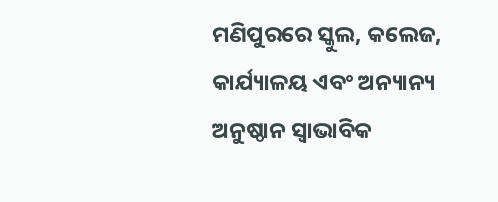ମଣିପୁରରେ ସ୍କୁଲ, କଲେଜ, କାର୍ଯ୍ୟାଳୟ ଏବଂ ଅନ୍ୟାନ୍ୟ ଅନୁଷ୍ଠାନ ସ୍ୱାଭାବିକ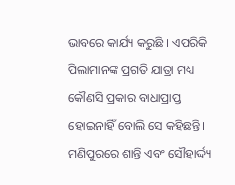ଭାବରେ କାର୍ଯ୍ୟ କରୁଛି । ଏପରିକି ପିଲାମାନଙ୍କ ପ୍ରଗତି ଯାତ୍ରା ମଧ୍ୟ କୌଣସି ପ୍ରକାର ବାଧାପ୍ରାପ୍ତ ହୋଇନାହିଁ ବୋଲି ସେ କହିଛନ୍ତି। ମଣିପୁରରେ ଶାନ୍ତି ଏବଂ ସୌହାର୍ଦ୍ଦ୍ୟ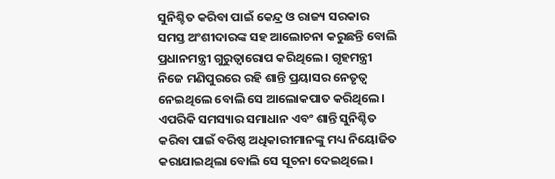ସୁନିଶ୍ଚିତ କରିବା ପାଇଁ କେନ୍ଦ୍ର ଓ ରାଜ୍ୟ ସରକାର ସମସ୍ତ ଅଂଶୀଦାରଙ୍କ ସହ ଆଲୋଚନା କରୁଛନ୍ତି ବୋଲି ପ୍ରଧାନମନ୍ତ୍ରୀ ଗୁରୁତ୍ୱାରୋପ କରିଥିଲେ । ଗୃହମନ୍ତ୍ରୀ ନିଜେ ମଣିପୁରରେ ରହି ଶାନ୍ତି ପ୍ରୟାସର ନେତୃତ୍ୱ ନେଇଥିଲେ ବୋଲି ସେ ଆଲୋକପାତ କରିଥିଲେ। ଏପରିକି ସମସ୍ୟାର ସମାଧାନ ଏବଂ ଶାନ୍ତି ସୁନିଶ୍ଚିତ କରିବା ପାଇଁ ବରିଷ୍ଠ ଅଧିକାରୀମାନଙ୍କୁ ମଧ୍ୟ ନିୟୋଜିତ କରାଯାଇଥିଲା ବୋଲି ସେ ସୂଚନା ଦେଇଥିଲେ।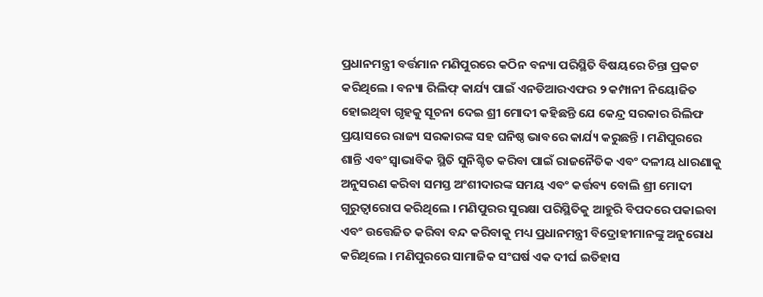ପ୍ରଧାନମନ୍ତ୍ରୀ ବର୍ତ୍ତମାନ ମଣିପୁରରେ କଠିନ ବନ୍ୟା ପରିସ୍ଥିତି ବିଷୟରେ ଚିନ୍ତା ପ୍ରକଟ କରିଥିଲେ । ବନ୍ୟା ରିଲିଫ୍ କାର୍ଯ୍ୟ ପାଇଁ ଏନଡିଆରଏଫର ୨ କମ୍ପାନୀ ନିୟୋଜିତ ହୋଇଥିବା ଗୃହକୁ ସୂଚନା ଦେଇ ଶ୍ରୀ ମୋଦୀ କହିଛନ୍ତି ଯେ କେନ୍ଦ୍ର ସରକାର ରିଲିଫ ପ୍ରୟାସରେ ରାଜ୍ୟ ସରକାରଙ୍କ ସହ ଘନିଷ୍ଠ ଭାବରେ କାର୍ଯ୍ୟ କରୁଛନ୍ତି । ମଣିପୁରରେ ଶାନ୍ତି ଏବଂ ସ୍ୱାଭାବିକ ସ୍ଥିତି ସୁନିଶ୍ଚିତ କରିବା ପାଇଁ ରାଜନୈତିକ ଏବଂ ଦଳୀୟ ଧାରଣାକୁ ଅନୁସରଣ କରିବା ସମସ୍ତ ଅଂଶୀଦାରଙ୍କ ସମୟ ଏବଂ କର୍ତ୍ତବ୍ୟ ବୋଲି ଶ୍ରୀ ମୋଦୀ ଗୁରୁତ୍ୱାରୋପ କରିଥିଲେ । ମଣିପୁରର ସୁରକ୍ଷା ପରିସ୍ଥିତିକୁ ଆହୁରି ବିପଦରେ ପକାଇବା ଏବଂ ଉତ୍ତେଜିତ କରିବା ବନ୍ଦ କରିବାକୁ ମଧ୍ୟ ପ୍ରଧାନମନ୍ତ୍ରୀ ବିଦ୍ରୋହୀମାନଙ୍କୁ ଅନୁରୋଧ କରିଥିଲେ । ମଣିପୁରରେ ସାମାଜିକ ସଂଘର୍ଷ ଏକ ଦୀର୍ଘ ଇତିହାସ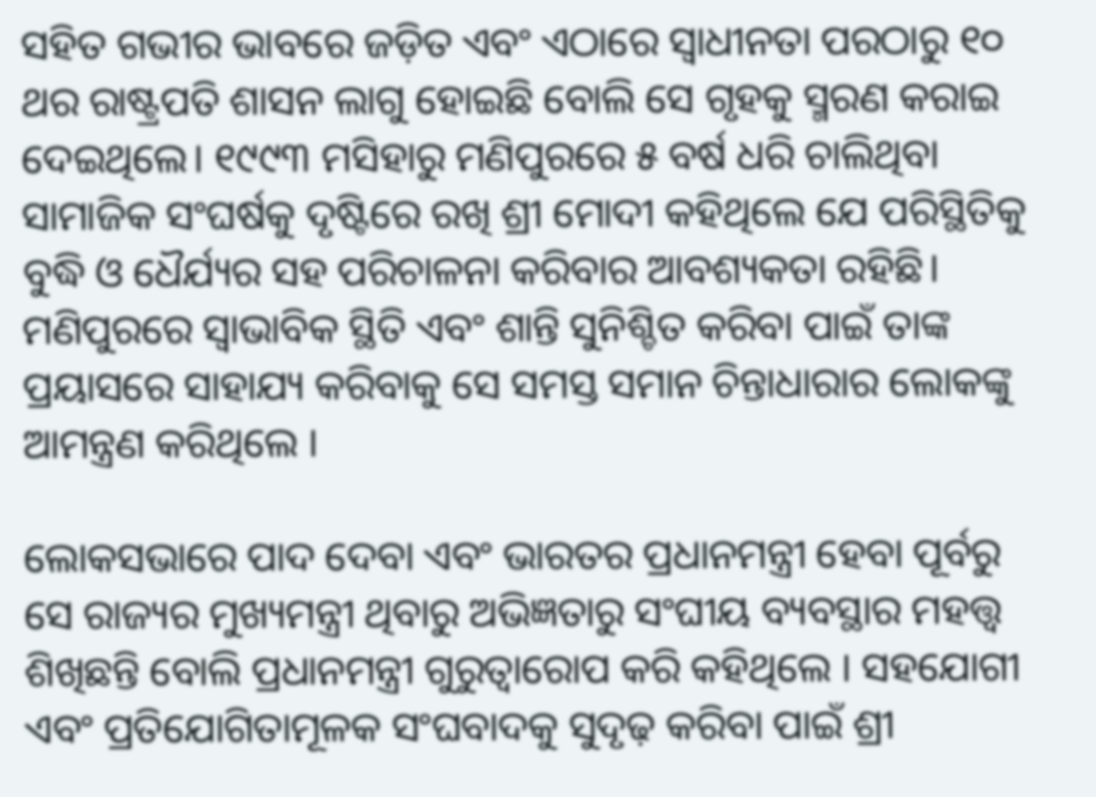ସହିତ ଗଭୀର ଭାବରେ ଜଡ଼ିତ ଏବଂ ଏଠାରେ ସ୍ୱାଧୀନତା ପରଠାରୁ ୧୦ ଥର ରାଷ୍ଟ୍ରପତି ଶାସନ ଲାଗୁ ହୋଇଛି ବୋଲି ସେ ଗୃହକୁ ସ୍ମରଣ କରାଇ ଦେଇଥିଲେ। ୧୯୯୩ ମସିହାରୁ ମଣିପୁରରେ ୫ ବର୍ଷ ଧରି ଚାଲିଥିବା ସାମାଜିକ ସଂଘର୍ଷକୁ ଦୃଷ୍ଟିରେ ରଖି ଶ୍ରୀ ମୋଦୀ କହିଥିଲେ ଯେ ପରିସ୍ଥିତିକୁ ବୁଦ୍ଧି ଓ ଧୈର୍ଯ୍ୟର ସହ ପରିଚାଳନା କରିବାର ଆବଶ୍ୟକତା ରହିଛି। ମଣିପୁରରେ ସ୍ୱାଭାବିକ ସ୍ଥିତି ଏବଂ ଶାନ୍ତି ସୁନିଶ୍ଚିତ କରିବା ପାଇଁ ତାଙ୍କ ପ୍ରୟାସରେ ସାହାଯ୍ୟ କରିବାକୁ ସେ ସମସ୍ତ ସମାନ ଚିନ୍ତାଧାରାର ଲୋକଙ୍କୁ ଆମନ୍ତ୍ରଣ କରିଥିଲେ ।

ଲୋକସଭାରେ ପାଦ ଦେବା ଏବଂ ଭାରତର ପ୍ରଧାନମନ୍ତ୍ରୀ ହେବା ପୂର୍ବରୁ ସେ ରାଜ୍ୟର ମୁଖ୍ୟମନ୍ତ୍ରୀ ଥିବାରୁ ଅଭିଜ୍ଞତାରୁ ସଂଘୀୟ ବ୍ୟବସ୍ଥାର ମହତ୍ତ୍ୱ ଶିଖିଛନ୍ତି ବୋଲି ପ୍ରଧାନମନ୍ତ୍ରୀ ଗୁରୁତ୍ୱାରୋପ କରି କହିଥିଲେ । ସହଯୋଗୀ ଏବଂ ପ୍ରତିଯୋଗିତାମୂଳକ ସଂଘବାଦକୁ ସୁଦୃଢ଼ କରିବା ପାଇଁ ଶ୍ରୀ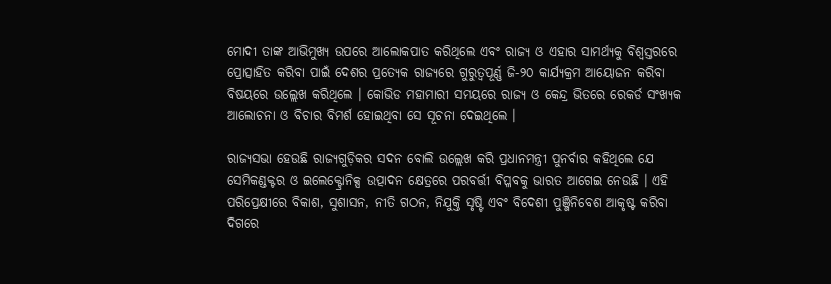ମୋଦୀ ତାଙ୍କ ଆଭିମୁଖ୍ୟ ଉପରେ ଆଲୋକପାତ କରିଥିଲେ ଏବଂ ରାଜ୍ୟ ଓ ଏହାର ସାମର୍ଥ୍ୟକୁ ବିଶ୍ୱସ୍ତରରେ ପ୍ରୋତ୍ସାହିତ କରିବା ପାଇଁ ଦେଶର ପ୍ରତ୍ୟେକ ରାଜ୍ୟରେ ଗୁରୁତ୍ୱପୂର୍ଣ୍ଣ ଜି-୨୦ କାର୍ଯ୍ୟକ୍ରମ ଆୟୋଜନ କରିବା ବିଷୟରେ ଉଲ୍ଲେଖ କରିଥିଲେ । କୋଭିଡ ମହାମାରୀ ସମୟରେ ରାଜ୍ୟ ଓ କେନ୍ଦ୍ର ଭିତରେ ରେକର୍ଡ ସଂଖ୍ୟକ ଆଲୋଚନା ଓ ବିଚାର ବିମର୍ଶ ହୋଇଥିବା ସେ ସୂଚନା ଦେଇଥିଲେ ।

ରାଜ୍ୟସଭା ହେଉଛି ରାଜ୍ୟଗୁଡ଼ିକର ସଦନ ବୋଲି ଉଲ୍ଲେଖ କରି ପ୍ରଧାନମନ୍ତ୍ରୀ ପୁନର୍ବାର କହିଥିଲେ ଯେ ସେମିକଣ୍ଡକ୍ଟର ଓ ଇଲେକ୍ଟ୍ରୋନିକ୍ସ ଉତ୍ପାଦନ କ୍ଷେତ୍ରରେ ପରବର୍ତ୍ତୀ ବିପ୍ଳବକୁ ଭାରତ ଆଗେଇ ନେଉଛି । ଏହି ପରିପ୍ରେକ୍ଷୀରେ ବିକାଶ, ସୁଶାସନ, ନୀତି ଗଠନ, ନିଯୁକ୍ତି ସୃଷ୍ଟି ଏବଂ ବିଦେଶୀ ପୁଞ୍ଜିନିବେଶ ଆକୃଷ୍ଟ କରିବା ଦିଗରେ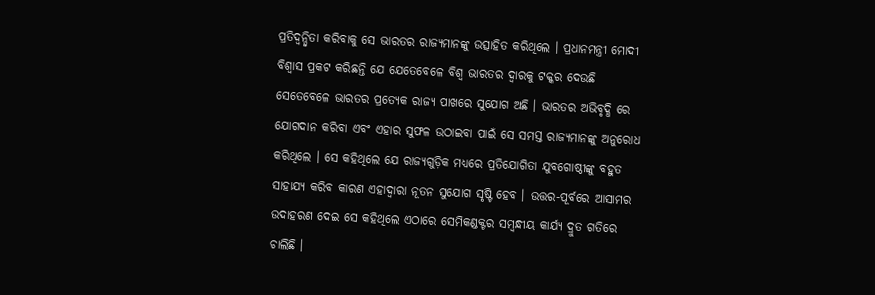ପ୍ରତିଦ୍ୱନ୍ଦ୍ୱିତା କରିବାକୁ ସେ ଭାରତର ରାଜ୍ୟମାନଙ୍କୁ ଉତ୍ସାହିତ କରିଥିଲେ । ପ୍ରଧାନମନ୍ତ୍ରୀ ମୋଦୀ ବିଶ୍ୱାସ ପ୍ରକଟ କରିଛନ୍ତି ଯେ ଯେତେବେଳେ ବିଶ୍ୱ ଭାରତର ଦ୍ୱାରକୁ ଟକ୍କର ଦେଉଛି ସେତେବେଳେ ଭାରତର ପ୍ରତ୍ୟେକ ରାଜ୍ୟ ପାଖରେ ସୁଯୋଗ ଅଛି । ଭାରତର ଅଭିବୃଦ୍ଧି ରେ ଯୋଗଦାନ କରିବା ଏବଂ ଏହାର ସୁଫଳ ଉଠାଇବା ପାଇଁ ସେ ସମସ୍ତ ରାଜ୍ୟମାନଙ୍କୁ ଅନୁରୋଧ କରିଥିଲେ । ସେ କହିଥିଲେ ଯେ ରାଜ୍ୟଗୁଡ଼ିକ ମଧ୍ୟରେ ପ୍ରତିଯୋଗିତା ଯୁବଗୋଷ୍ଠୀଙ୍କୁ ବହୁତ ସାହାଯ୍ୟ କରିବ କାରଣ ଏହାଦ୍ୱାରା ନୂତନ ସୁଯୋଗ ସୃଷ୍ଟି ହେବ । ଉତ୍ତର-ପୂର୍ବରେ ଆସାମର ଉଦାହରଣ ଦେଇ ସେ କହିଥିଲେ ଏଠାରେ ସେମିକଣ୍ଡକ୍ଟର ସମ୍ବନ୍ଧୀୟ କାର୍ଯ୍ୟ ଦ୍ରୁତ ଗତିରେ ଚାଲିଛି ।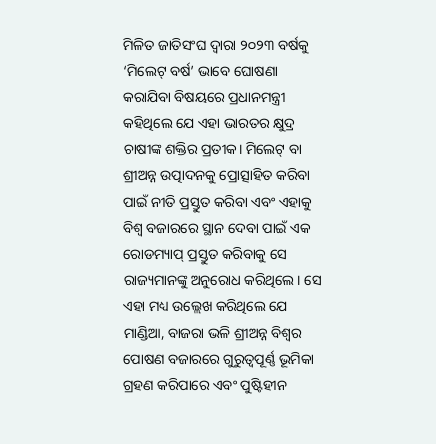ମିଳିତ ଜାତିସଂଘ ଦ୍ୱାରା ୨୦୨୩ ବର୍ଷକୁ ‘ମିଲେଟ୍ ବର୍ଷ’ ଭାବେ ଘୋଷଣା କରାଯିବା ବିଷୟରେ ପ୍ରଧାନମନ୍ତ୍ରୀ କହିଥିଲେ ଯେ ଏହା ଭାରତର କ୍ଷୁଦ୍ର ଚାଷୀଙ୍କ ଶକ୍ତିର ପ୍ରତୀକ। ମିଲେଟ୍‌ ବା ଶ୍ରୀଅନ୍ନ ଉତ୍ପାଦନକୁ ପ୍ରୋତ୍ସାହିତ କରିବା ପାଇଁ ନୀତି ପ୍ରସ୍ତୁତ କରିବା ଏବଂ ଏହାକୁ ବିଶ୍ୱ ବଜାରରେ ସ୍ଥାନ ଦେବା ପାଇଁ ଏକ ରୋଡମ୍ୟାପ୍ ପ୍ରସ୍ତୁତ କରିବାକୁ ସେ ରାଜ୍ୟମାନଙ୍କୁ ଅନୁରୋଧ କରିଥିଲେ। ସେ ଏହା ମଧ୍ୟ ଉଲ୍ଲେଖ କରିଥିଲେ ଯେ ମାଣ୍ଡିଆ, ବାଜରା ଭଳି ଶ୍ରୀଅନ୍ନ ବିଶ୍ୱର ପୋଷଣ ବଜାରରେ ଗୁରୁତ୍ୱପୂର୍ଣ୍ଣ ଭୂମିକା ଗ୍ରହଣ କରିପାରେ ଏବଂ ପୁଷ୍ଟିହୀନ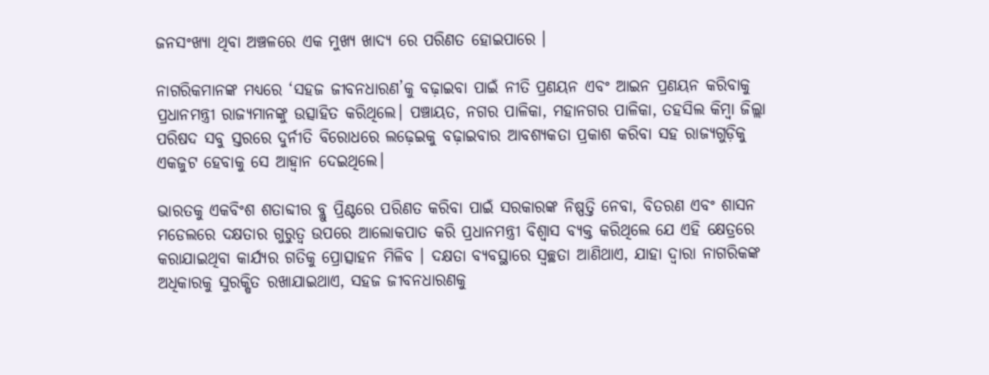ଜନସଂଖ୍ୟା ଥିବା ଅଞ୍ଚଳରେ ଏକ ମୁଖ୍ୟ ଖାଦ୍ୟ ରେ ପରିଣତ ହୋଇପାରେ ।

ନାଗରିକମାନଙ୍କ ମଧ୍ୟରେ ‘ସହଜ ଜୀବନଧାରଣ’କୁ ବଢ଼ାଇବା ପାଇଁ ନୀତି ପ୍ରଣୟନ ଏବଂ ଆଇନ ପ୍ରଣୟନ କରିବାକୁ ପ୍ରଧାନମନ୍ତ୍ରୀ ରାଜ୍ୟମାନଙ୍କୁ ଉତ୍ସାହିତ କରିଥିଲେ। ପଞ୍ଚାୟତ, ନଗର ପାଳିକା, ମହାନଗର ପାଳିକା, ତହସିଲ କିମ୍ବା ଜିଲ୍ଲା ପରିଷଦ ସବୁ ସ୍ତରରେ ଦୁର୍ନୀତି ବିରୋଧରେ ଲଢ଼େଇକୁ ବଢ଼ାଇବାର ଆବଶ୍ୟକତା ପ୍ରକାଶ କରିବା ସହ ରାଜ୍ୟଗୁଡ଼ିକୁ ଏକଜୁଟ ହେବାକୁ ସେ ଆହ୍ୱାନ ଦେଇଥିଲେ।

ଭାରତକୁ ଏକବିଂଶ ଶତାବ୍ଦୀର ବ୍ଲୁ ପ୍ରିଣ୍ଟରେ ପରିଣତ କରିବା ପାଇଁ ସରକାରଙ୍କ ନିଷ୍ପତ୍ତି ନେବା, ବିତରଣ ଏବଂ ଶାସନ ମଡେଲରେ ଦକ୍ଷତାର ଗୁରୁତ୍ୱ ଉପରେ ଆଲୋକପାତ କରି ପ୍ରଧାନମନ୍ତ୍ରୀ ବିଶ୍ୱାସ ବ୍ୟକ୍ତ କରିଥିଲେ ଯେ ଏହି କ୍ଷେତ୍ରରେ କରାଯାଇଥିବା କାର୍ଯ୍ୟର ଗତିକୁ ପ୍ରୋତ୍ସାହନ ମିଳିବ । ଦକ୍ଷତା ବ୍ୟବସ୍ଥାରେ ସ୍ୱଚ୍ଛତା ଆଣିଥାଏ, ଯାହା ଦ୍ୱାରା ନାଗରିକଙ୍କ ଅଧିକାରକୁ ସୁରକ୍ଷିତ ରଖାଯାଇଥାଏ, ସହଜ ଜୀବନଧାରଣକୁ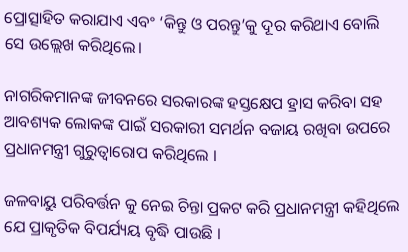ପ୍ରୋତ୍ସାହିତ କରାଯାଏ ଏବଂ ‘କିନ୍ତୁ ଓ ପରନ୍ତୁ’କୁ ଦୂର କରିଥାଏ ବୋଲି ସେ ଉଲ୍ଲେଖ କରିଥିଲେ।

ନାଗରିକମାନଙ୍କ ଜୀବନରେ ସରକାରଙ୍କ ହସ୍ତକ୍ଷେପ ହ୍ରାସ କରିବା ସହ ଆବଶ୍ୟକ ଲୋକଙ୍କ ପାଇଁ ସରକାରୀ ସମର୍ଥନ ବଜାୟ ରଖିବା ଉପରେ ପ୍ରଧାନମନ୍ତ୍ରୀ ଗୁରୁତ୍ୱାରୋପ କରିଥିଲେ ।

ଜଳବାୟୁ ପରିବର୍ତ୍ତନ କୁ ନେଇ ଚିନ୍ତା ପ୍ରକଟ କରି ପ୍ରଧାନମନ୍ତ୍ରୀ କହିଥିଲେ ଯେ ପ୍ରାକୃତିକ ବିପର୍ଯ୍ୟୟ ବୃଦ୍ଧି ପାଉଛି ।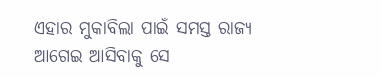ଏହାର ମୁକାବିଲା ପାଇଁ ସମସ୍ତ ରାଜ୍ୟ ଆଗେଇ ଆସିବାକୁ ସେ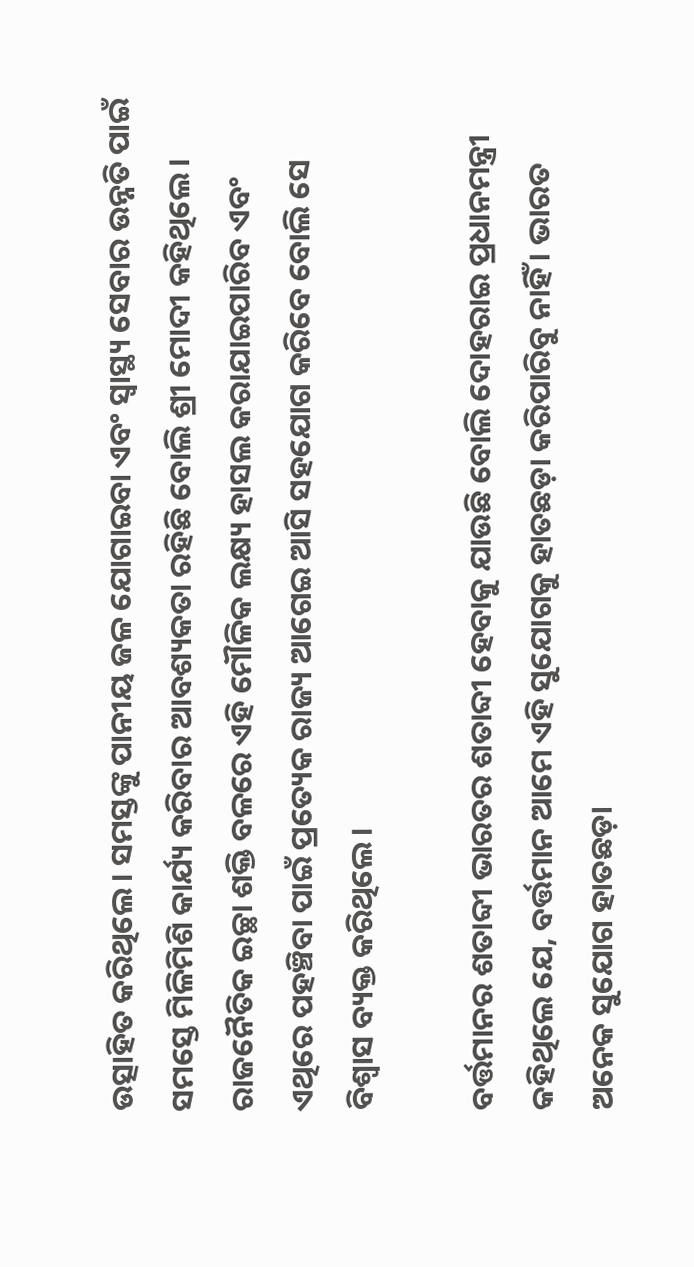ଉତ୍ସାହିତ କରିଥିଲେ। ସମସ୍ତଙ୍କୁ ପାନୀୟ ଜଳ ଯୋଗାଇବା ଏବଂ ସ୍ୱାସ୍ଥ୍ୟ ସେବାର ଉନ୍ନତି ପାଇଁ ସମସ୍ତେ ମିଳିମିଶି କାର୍ଯ୍ୟ କରିବାର ଆବଶ୍ୟକତା ରହିଛି ବୋଲି ଶ୍ରୀ ମୋଦୀ କହିଥିଲେ। ରାଜନୈତିକ ଇଚ୍ଛା ଶକ୍ତି ବଳରେ ଏହି ମୌଳିକ ଲକ୍ଷ୍ୟ ହାସଲ କରାଯାଇପାରିବ ଏବଂ ଏଥିରେ ପହଞ୍ଚିବା ପାଇଁ ପ୍ରତ୍ୟେକ ରାଜ୍ୟ ଆଗେଇ ଆସି ସହଯୋଗ କରିବେ ବୋଲି ସେ ବିଶ୍ୱାସ ବ୍ୟକ୍ତ କରିଥିଲେ।

ବର୍ତ୍ତମାନର ଶତାବ୍ଦୀ ଭାରତର ଶତାବ୍ଦୀ ହେବାକୁ ଯାଉଛି ବୋଲି ଦୋହରାଇ ପ୍ରଧାନମନ୍ତ୍ରୀ କହିଥିଲେ ଯେ, ବର୍ତ୍ତମାନ ଆମେ ଏହି ସୁଯୋଗକୁ ହାତଛଡ଼ା କରିପାରିବୁ ନାହିଁ । ଭାରତ ଅନେକ ସୁଯୋଗ ହାତଛଡ଼ା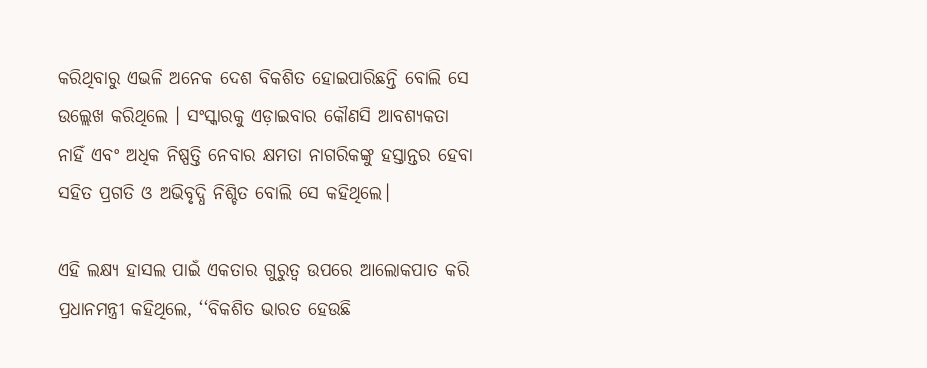କରିଥିବାରୁ ଏଭଳି ଅନେକ ଦେଶ ବିକଶିତ ହୋଇପାରିଛନ୍ତି ବୋଲି ସେ ଉଲ୍ଲେଖ କରିଥିଲେ । ସଂସ୍କାରକୁ ଏଡ଼ାଇବାର କୌଣସି ଆବଶ୍ୟକତା ନାହିଁ ଏବଂ ଅଧିକ ନିଷ୍ପତ୍ତି ନେବାର କ୍ଷମତା ନାଗରିକଙ୍କୁ ହସ୍ତାନ୍ତର ହେବା ସହିତ ପ୍ରଗତି ଓ ଅଭିବୃଦ୍ଧି ନିଶ୍ଚିତ ବୋଲି ସେ କହିଥିଲେ।

ଏହି ଲକ୍ଷ୍ୟ ହାସଲ ପାଇଁ ଏକତାର ଗୁରୁତ୍ୱ ଉପରେ ଆଲୋକପାତ କରି ପ୍ରଧାନମନ୍ତ୍ରୀ କହିଥିଲେ, ‘‘ବିକଶିତ ଭାରତ ହେଉଛି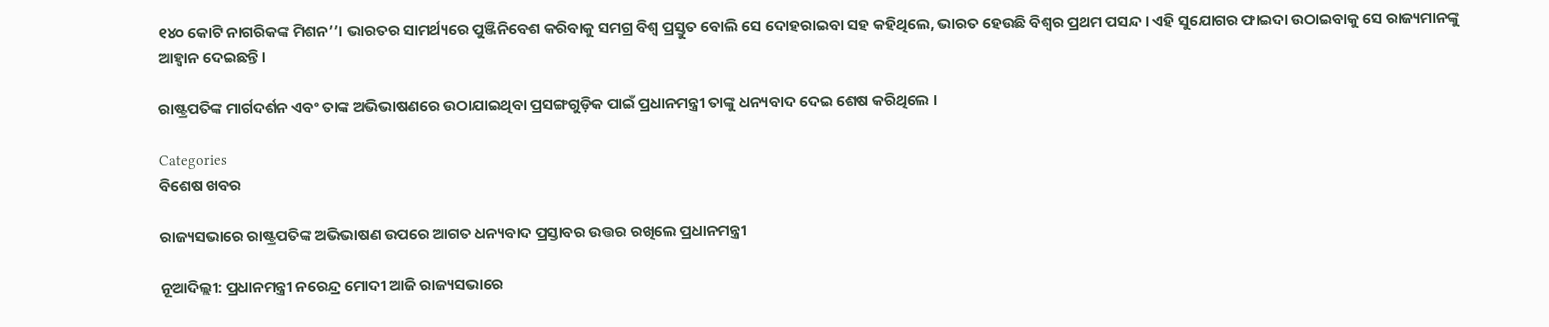୧୪୦ କୋଟି ନାଗରିକଙ୍କ ମିଶନ’’। ଭାରତର ସାମର୍ଥ୍ୟରେ ପୁଞ୍ଜିନିବେଶ କରିବାକୁ ସମଗ୍ର ବିଶ୍ୱ ପ୍ରସ୍ତୁତ ବୋଲି ସେ ଦୋହରାଇବା ସହ କହିଥିଲେ, ଭାରତ ହେଉଛି ବିଶ୍ୱର ପ୍ରଥମ ପସନ୍ଦ । ଏହି ସୁଯୋଗର ଫାଇଦା ଉଠାଇବାକୁ ସେ ରାଜ୍ୟମାନଙ୍କୁ ଆହ୍ୱାନ ଦେଇଛନ୍ତି।

ରାଷ୍ଟ୍ରପତିଙ୍କ ମାର୍ଗଦର୍ଶନ ଏବଂ ତାଙ୍କ ଅଭିଭାଷଣରେ ଉଠାଯାଇଥିବା ପ୍ରସଙ୍ଗଗୁଡ଼ିକ ପାଇଁ ପ୍ରଧାନମନ୍ତ୍ରୀ ତାଙ୍କୁ ଧନ୍ୟବାଦ ଦେଇ ଶେଷ କରିଥିଲେ ।

Categories
ବିଶେଷ ଖବର

ରାଜ୍ୟସଭାରେ ରାଷ୍ଟ୍ରପତିଙ୍କ ଅଭିଭାଷଣ ଉପରେ ଆଗତ ଧନ୍ୟବାଦ ପ୍ରସ୍ତାବର ଉତ୍ତର ରଖିଲେ ପ୍ରଧାନମନ୍ତ୍ରୀ

ନୂଆଦିଲ୍ଲୀ: ପ୍ରଧାନମନ୍ତ୍ରୀ ନରେନ୍ଦ୍ର ମୋଦୀ ଆଜି ରାଜ୍ୟସଭାରେ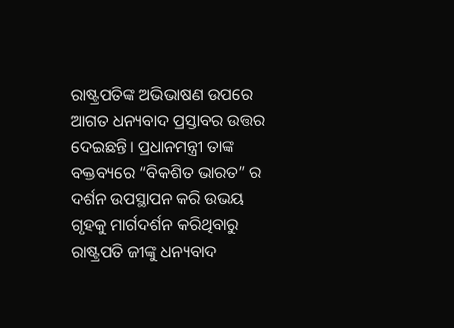ରାଷ୍ଟ୍ରପତିଙ୍କ ଅଭିଭାଷଣ ଉପରେ ଆଗତ ଧନ୍ୟବାଦ ପ୍ରସ୍ତାବର ଉତ୍ତର ଦେଇଛନ୍ତି। ପ୍ରଧାନମନ୍ତ୍ରୀ ତାଙ୍କ ବକ୍ତବ୍ୟରେ “ବିକଶିତ ଭାରତ” ର ଦର୍ଶନ ଉପସ୍ଥାପନ କରି ଉଭୟ ଗୃହକୁ ମାର୍ଗଦର୍ଶନ କରିଥିବାରୁ ରାଷ୍ଟ୍ରପତି ଜୀଙ୍କୁ ଧନ୍ୟବାଦ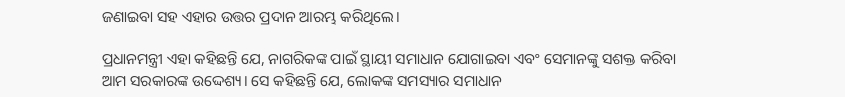ଜଣାଇବା ସହ ଏହାର ଉତ୍ତର ପ୍ରଦାନ ଆରମ୍ଭ କରିଥିଲେ।

ପ୍ରଧାନମନ୍ତ୍ରୀ ଏହା କହିଛନ୍ତି ଯେ, ନାଗରିକଙ୍କ ପାଇଁ ସ୍ଥାୟୀ ସମାଧାନ ଯୋଗାଇବା ଏବଂ ସେମାନଙ୍କୁ ସଶକ୍ତ କରିବା ଆମ ସରକାରଙ୍କ ଉଦ୍ଦେଶ୍ୟ। ସେ କହିଛନ୍ତି ଯେ, ଲୋକଙ୍କ ସମସ୍ୟାର ସମାଧାନ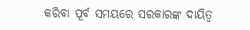କରିବା ପୂର୍ବ ସମୟରେ ସରକାରଙ୍କ ଦାୟିତ୍ୱ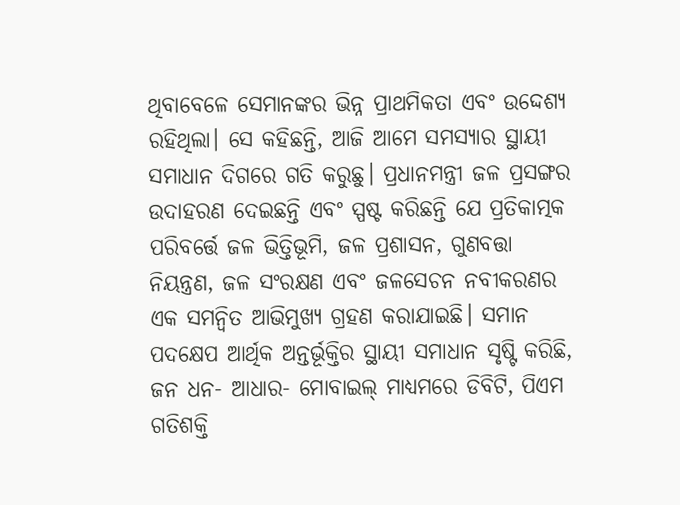ଥିବାବେଳେ ସେମାନଙ୍କର ଭିନ୍ନ ପ୍ରାଥମିକତା ଏବଂ ଉଦ୍ଦେଶ୍ୟ ରହିଥିଲା। ସେ କହିଛନ୍ତି, ଆଜି ଆମେ ସମସ୍ୟାର ସ୍ଥାୟୀ ସମାଧାନ ଦିଗରେ ଗତି କରୁଛୁ। ପ୍ରଧାନମନ୍ତ୍ରୀ ଜଳ ପ୍ରସଙ୍ଗର ଉଦାହରଣ ଦେଇଛନ୍ତି ଏବଂ ସ୍ପଷ୍ଟ କରିଛନ୍ତି ଯେ ପ୍ରତିକାତ୍ମକ ପରିବର୍ତ୍ତେ ଜଳ ଭିତ୍ତିଭୂମି, ଜଳ ପ୍ରଶାସନ, ଗୁଣବତ୍ତା ନିୟନ୍ତ୍ରଣ, ଜଳ ସଂରକ୍ଷଣ ଏବଂ ଜଳସେଚନ ନବୀକରଣର ଏକ ସମନ୍ୱିତ ଆଭିମୁଖ୍ୟ ଗ୍ରହଣ କରାଯାଇଛି। ସମାନ ପଦକ୍ଷେପ ଆର୍ଥିକ ଅନ୍ତର୍ଭୂକ୍ତିର ସ୍ଥାୟୀ ସମାଧାନ ସୃଷ୍ଟି କରିଛି, ଜନ ଧନ- ଆଧାର- ମୋବାଇଲ୍ ମାଧ୍ୟମରେ ଡିବିଟି, ପିଏମ ଗତିଶକ୍ତି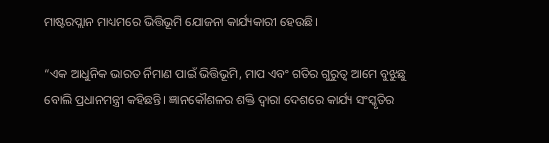ମାଷ୍ଟରପ୍ଲାନ ମାଧ୍ୟମରେ ଭିତ୍ତିଭୂମି ଯୋଜନା କାର୍ଯ୍ୟକାରୀ ହେଉଛି।

“ଏକ ଆଧୁନିକ ଭାରତ ର୍ନିମାଣ ପାଇଁ ଭିତ୍ତିଭୂମି, ମାପ ଏବଂ ଗତିର ଗୁରୁତ୍ୱ ଆମେ ବୁଝୁଛୁ ବୋଲି ପ୍ରଧାନମନ୍ତ୍ରୀ କହିଛନ୍ତି। ଜ୍ଞାନକୌଶଳର ଶକ୍ତି ଦ୍ୱାରା ଦେଶରେ କାର୍ଯ୍ୟ ସଂସ୍କୃତିର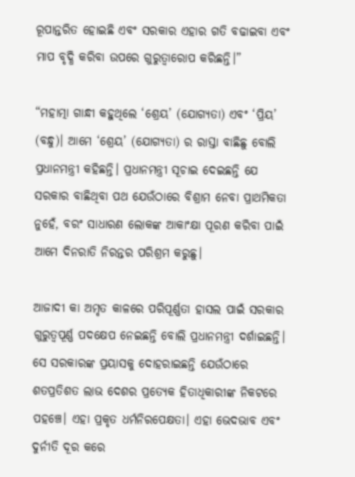ରୂପାନ୍ତରିତ ହୋଇଛି ଏବଂ ସରକାର ଏହାର ଗତି ବଢାଇବା ଏବଂ ମାପ ବୃଦ୍ଧି କରିବା ଉପରେ ଗୁରୁତ୍ୱାରୋପ କରିଛନ୍ତି।”

“ମହାତ୍ମା ଗାନ୍ଧୀ କହୁଥିଲେ ‘ଶ୍ରେୟ’ (ଯୋଗ୍ୟତା) ଏବଂ ‘ପ୍ରିୟ’ (ବନ୍ଧୁ)। ଆମେ ‘ଶ୍ରେୟ’ (ଯୋଗ୍ୟତା) ର ରାସ୍ତା ବାଛିଛୁ ବୋଲି ପ୍ରଧାନମନ୍ତ୍ରୀ କହିଛନ୍ତି। ପ୍ରଧାନମନ୍ତ୍ରୀ ସୂଚାଇ ଦେଇଛନ୍ତି ଯେ ସରକାର ବାଛିଥିବା ପଥ ଯେଉଁଠାରେ ବିଶ୍ରାମ ନେବା ପ୍ରାଥମିକତା ନୁହେଁ, ବରଂ ସାଧାରଣ ଲୋକଙ୍କ ଆକାଂକ୍ଷା ପୂରଣ କରିବା ପାଇଁ ଆମେ ଦିନରାତି ନିରନ୍ତର ପରିଶ୍ରମ କରୁଛୁ।

ଆଜାଦୀ କା ଅମୃତ କାଳରେ ପରିପୂର୍ଣ୍ଣତା ହାସଲ ପାଇଁ ସରକାର ଗୁରୁତ୍ୱପୂର୍ଣ୍ଣ ପଦକ୍ଷେପ ନେଇଛନ୍ତି ବୋଲି ପ୍ରଧାନମନ୍ତ୍ରୀ ଦର୍ଶାଇଛନ୍ତି। ସେ ସରକାରଙ୍କ ପ୍ରୟାସକୁ ଦୋହରାଇଛନ୍ତି ଯେଉଁଠାରେ ଶତପ୍ରତିଶତ ଲାଭ ଦେଶର ପ୍ରତ୍ୟେକ ହିତାଧିକାରୀଙ୍କ ନିକଟରେ ପହଞ୍ଚେ। ଏହା ପ୍ରକୃତ ଧର୍ମନିରପେକ୍ଷତା। ଏହା ଭେଦଭାବ ଏବଂ ଦୁର୍ନୀତି ଦୂର କରେ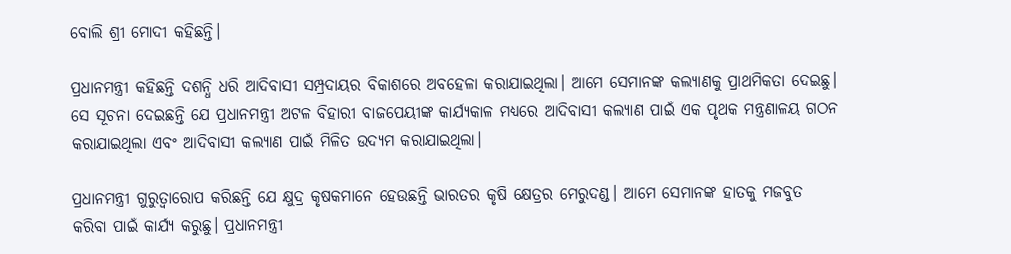ବୋଲି ଶ୍ରୀ ମୋଦୀ କହିଛନ୍ତି।

ପ୍ରଧାନମନ୍ତ୍ରୀ କହିଛନ୍ତି ଦଶନ୍ଧି ଧରି ଆଦିବାସୀ ସମ୍ପ୍ରଦାୟର ବିକାଶରେ ଅବହେଳା କରାଯାଇଥିଲା। ଆମେ ସେମାନଙ୍କ କଲ୍ୟାଣକୁ ପ୍ରାଥମିକତା ଦେଇଛୁ। ସେ ସୂଚନା ଦେଇଛନ୍ତି ଯେ ପ୍ରଧାନମନ୍ତ୍ରୀ ଅଟଳ ବିହାରୀ ବାଜପେୟୀଙ୍କ କାର୍ଯ୍ୟକାଳ ମଧ୍ୟରେ ଆଦିବାସୀ କଲ୍ୟାଣ ପାଇଁ ଏକ ପୃଥକ ମନ୍ତ୍ରଣାଳୟ ଗଠନ କରାଯାଇଥିଲା ଏବଂ ଆଦିବାସୀ କଲ୍ୟାଣ ପାଇଁ ମିଳିତ ଉଦ୍ୟମ କରାଯାଇଥିଲା।

ପ୍ରଧାନମନ୍ତ୍ରୀ ଗୁରୁତ୍ୱାରୋପ କରିଛନ୍ତି ଯେ କ୍ଷୁଦ୍ର କୃଷକମାନେ ହେଉଛନ୍ତି ଭାରତର କୃଷି କ୍ଷେତ୍ରର ମେରୁଦଣ୍ଡ। ଆମେ ସେମାନଙ୍କ ହାତକୁ ମଜବୁତ କରିବା ପାଇଁ କାର୍ଯ୍ୟ କରୁଛୁ। ପ୍ରଧାନମନ୍ତ୍ରୀ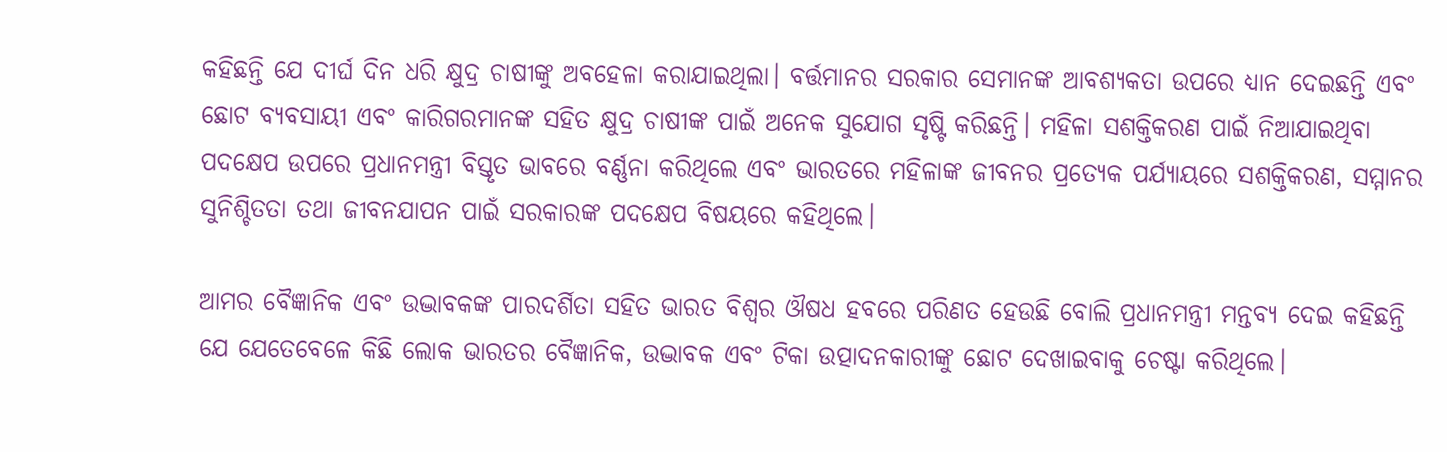କହିଛନ୍ତି ଯେ ଦୀର୍ଘ ଦିନ ଧରି କ୍ଷୁଦ୍ର ଚାଷୀଙ୍କୁ ଅବହେଳା କରାଯାଇଥିଲା। ବର୍ତ୍ତମାନର ସରକାର ସେମାନଙ୍କ ଆବଶ୍ୟକତା ଉପରେ ଧ୍ୟାନ ଦେଇଛନ୍ତି ଏବଂ ଛୋଟ ବ୍ୟବସାୟୀ ଏବଂ କାରିଗରମାନଙ୍କ ସହିତ କ୍ଷୁଦ୍ର ଚାଷୀଙ୍କ ପାଇଁ ଅନେକ ସୁଯୋଗ ସୃଷ୍ଟି କରିଛନ୍ତି। ମହିଳା ସଶକ୍ତିକରଣ ପାଇଁ ନିଆଯାଇଥିବା ପଦକ୍ଷେପ ଉପରେ ପ୍ରଧାନମନ୍ତ୍ରୀ ବିସ୍ତୃତ ଭାବରେ ବର୍ଣ୍ଣନା କରିଥିଲେ ଏବଂ ଭାରତରେ ମହିଳାଙ୍କ ଜୀବନର ପ୍ରତ୍ୟେକ ପର୍ଯ୍ୟାୟରେ ସଶକ୍ତିକରଣ, ସମ୍ମାନର ସୁନିଶ୍ଚିତତା ତଥା ଜୀବନଯାପନ ପାଇଁ ସରକାରଙ୍କ ପଦକ୍ଷେପ ବିଷୟରେ କହିଥିଲେ।

ଆମର ବୈଜ୍ଞାନିକ ଏବଂ ଉଦ୍ଭାବକଙ୍କ ପାରଦର୍ଶିତା ସହିତ ଭାରତ ବିଶ୍ୱର ଔଷଧ ହବରେ ପରିଣତ ହେଉଛି ବୋଲି ପ୍ରଧାନମନ୍ତ୍ରୀ ମନ୍ତବ୍ୟ ଦେଇ କହିଛନ୍ତି ଯେ ଯେତେବେଳେ କିଛି ଲୋକ ଭାରତର ବୈଜ୍ଞାନିକ, ଉଦ୍ଭାବକ ଏବଂ ଟିକା ଉତ୍ପାଦନକାରୀଙ୍କୁ ଛୋଟ ଦେଖାଇବାକୁ ଚେଷ୍ଟା କରିଥିଲେ।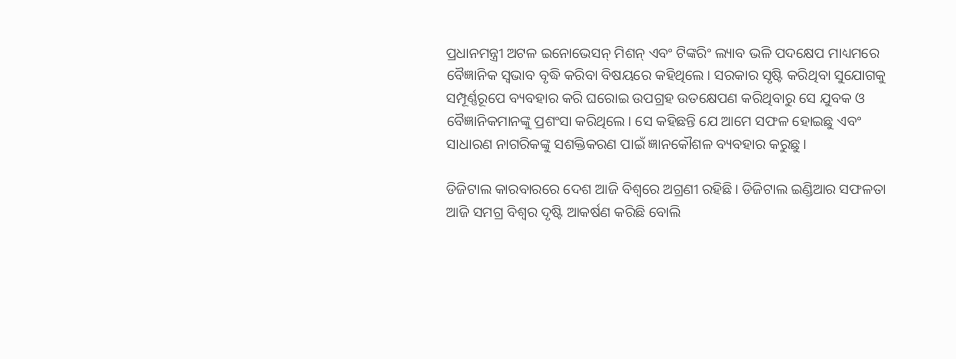ପ୍ରଧାନମନ୍ତ୍ରୀ ଅଟଳ ଇନୋଭେସନ୍ ମିଶନ୍ ଏବଂ ଟିଙ୍କରିଂ ଲ୍ୟାବ ଭଳି ପଦକ୍ଷେପ ମାଧ୍ୟମରେ ବୈଜ୍ଞାନିକ ସ୍ୱଭାବ ବୃଦ୍ଧି କରିବା ବିଷୟରେ କହିଥିଲେ। ସରକାର ସୃଷ୍ଟି କରିଥିବା ସୁଯୋଗକୁ ସମ୍ପୂର୍ଣ୍ଣରୂପେ ବ୍ୟବହାର କରି ଘରୋଇ ଉପଗ୍ରହ ଉତକ୍ଷେପଣ କରିଥିବାରୁ ସେ ଯୁବକ ଓ ବୈଜ୍ଞାନିକମାନଙ୍କୁ ପ୍ରଶଂସା କରିଥିଲେ। ସେ କହିଛନ୍ତି ଯେ ଆମେ ସଫଳ ହୋଇଛୁ ଏବଂ ସାଧାରଣ ନାଗରିକଙ୍କୁ ସଶକ୍ତିକରଣ ପାଇଁ ଜ୍ଞାନକୌଶଳ ବ୍ୟବହାର କରୁଛୁ।

ଡିଜିଟାଲ କାରବାରରେ ଦେଶ ଆଜି ବିଶ୍ୱରେ ଅଗ୍ରଣୀ ରହିଛି। ଡିଜିଟାଲ ଇଣ୍ଡିଆର ସଫଳତା ଆଜି ସମଗ୍ର ବିଶ୍ୱର ଦୃଷ୍ଟି ଆକର୍ଷଣ କରିଛି ବୋଲି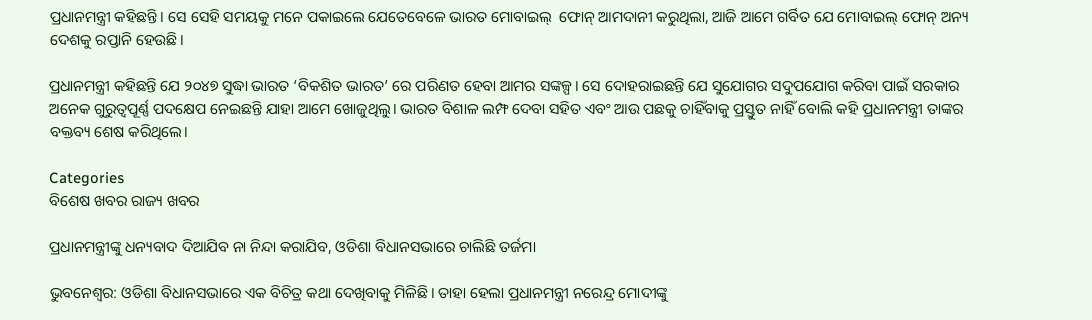ପ୍ରଧାନମନ୍ତ୍ରୀ କହିଛନ୍ତି। ସେ ସେହି ସମୟକୁ ମନେ ପକାଇଲେ ଯେତେବେଳେ ଭାରତ ମୋବାଇଲ୍  ଫୋନ୍ ଆମଦାନୀ କରୁଥିଲା, ଆଜି ଆମେ ଗର୍ବିତ ଯେ ମୋବାଇଲ୍ ଫୋନ୍ ଅନ୍ୟ ଦେଶକୁ ରପ୍ତାନି ହେଉଛି।

ପ୍ରଧାନମନ୍ତ୍ରୀ କହିଛନ୍ତି ଯେ ୨୦୪୭ ସୁଦ୍ଧା ଭାରତ ‘ବିକଶିତ ଭାରତ’ ରେ ପରିଣତ ହେବା ଆମର ସଙ୍କଳ୍ପ। ସେ ଦୋହରାଇଛନ୍ତି ଯେ ସୁଯୋଗର ସଦୁପଯୋଗ କରିବା ପାଇଁ ସରକାର ଅନେକ ଗୁରୁତ୍ୱପୂର୍ଣ୍ଣ ପଦକ୍ଷେପ ନେଇଛନ୍ତି ଯାହା ଆମେ ଖୋଜୁଥିଲୁ। ଭାରତ ବିଶାଳ ଲମ୍ଫ ଦେବା ସହିତ ଏବଂ ଆଉ ପଛକୁ ଚାହିଁବାକୁ ପ୍ରସ୍ତୁତ ନାହିଁ ବୋଲି କହି ପ୍ରଧାନମନ୍ତ୍ରୀ ତାଙ୍କର ବକ୍ତବ୍ୟ ଶେଷ କରିଥିଲେ।

Categories
ବିଶେଷ ଖବର ରାଜ୍ୟ ଖବର

ପ୍ରଧାନମନ୍ତ୍ରୀଙ୍କୁ ଧନ୍ୟବାଦ ଦିଆଯିବ ନା ନିନ୍ଦା କରାଯିବ, ଓଡିଶା ବିଧାନସଭାରେ ଚାଲିଛି ତର୍ଜମା

ଭୁବନେଶ୍ବର: ଓଡିଶା ବିଧାନସଭାରେ ଏକ ବିଚିତ୍ର କଥା ଦେଖିବାକୁ ମିଳିଛି। ତାହା ହେଲା ପ୍ରଧାନମନ୍ତ୍ରୀ ନରେନ୍ଦ୍ର ମୋଦୀଙ୍କୁ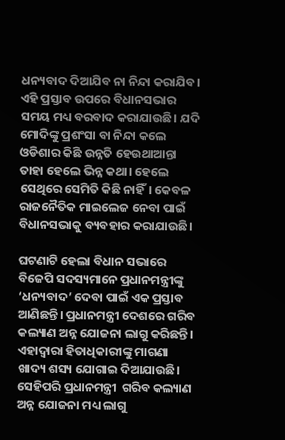ଧନ୍ୟବାଦ ଦିଆଯିବ ନା ନିନ୍ଦା କରାଯିବ। ଏହି ପ୍ରସ୍ତାବ ଉପରେ ବିଧାନସଭାର ସମୟ ମଧ୍ୟ ବରବାଦ କରାଯାଉଛି। ଯଦି ମୋଦିଙ୍କୁ ପ୍ରଶଂସା ବା ନିନ୍ଦା କଲେ ଓଡିଶାର କିଛି ଉନ୍ନତି ହେଉଥାଆନ୍ତା ତାହା ହେଲେ ଭିନ୍ନ କଥା। ହେଲେ ସେଥିରେ ସେମିତି କିଛି ନାହିଁ। କେବଳ ରାଜନୈତିକ ମାଇଲେଜ ନେବା ପାଇଁ ବିଧାନସଭାକୁ ବ୍ୟବହାର କରାଯାଉଛି।

ଘଟଣାଟି ହେଲା ବିଧାନ ସଭାରେ ବିଜେପି ସଦସ୍ୟମାନେ ପ୍ରଧାନମନ୍ତ୍ରୀଙ୍କୁ ‘ଧନ୍ୟବାଦ’ ଦେବା ପାଇଁ ଏକ ପ୍ରସ୍ତାବ ଆଣିଛନ୍ତି। ପ୍ରଧାନମନ୍ତ୍ରୀ ଦେଶରେ ଗରିବ କଲ୍ୟାଣ ଅନ୍ନ ଯୋଜନା ଲାଗୁ କରିଛନ୍ତି। ଏହାଦ୍ବାରା ହିତାଧିକାରୀଙ୍କୁ ମାଗଣା ଖାଦ୍ୟ ଶସ୍ୟ ଯୋଗାଇ ଦିଆଯାଉଛି। ସେହିପରି ପ୍ରଧାନମନ୍ତ୍ରୀ  ଗରିବ କଲ୍ୟାଣ ଅନ୍ନ ଯୋଜନା ମଧ୍ୟ ଲାଗୁ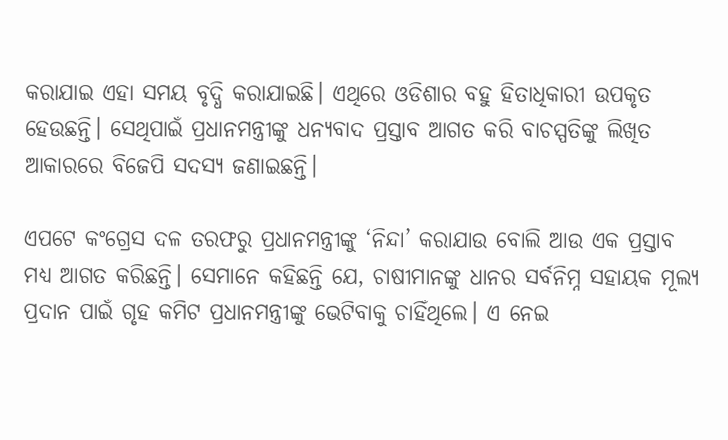କରାଯାଇ ଏହା ସମୟ ବୃଦ୍ଧି କରାଯାଇଛି। ଏଥିରେ ଓଡିଶାର ବହୁ ହିତାଧିକାରୀ ଉପକୃତ ହେଉଛନ୍ତି। ସେଥିପାଇଁ ପ୍ରଧାନମନ୍ତ୍ରୀଙ୍କୁ ଧନ୍ୟବାଦ ପ୍ରସ୍ତାବ ଆଗତ କରି ବାଚସ୍ପତିଙ୍କୁ ଲିଖିତ ଆକାରରେ ବିଜେପି ସଦସ୍ୟ ଜଣାଇଛନ୍ତି।

ଏପଟେ କଂଗ୍ରେସ ଦଳ ତରଫରୁ ପ୍ରଧାନମନ୍ତ୍ରୀଙ୍କୁ ‘ନିନ୍ଦା’ କରାଯାଉ ବୋଲି ଆଉ ଏକ ପ୍ରସ୍ତାବ ମଧ୍ୟ ଆଗତ କରିଛନ୍ତି। ସେମାନେ କହିଛନ୍ତି ଯେ, ଚାଷୀମାନଙ୍କୁ ଧାନର ସର୍ବନିମ୍ନ ସହାୟକ ମୂଲ୍ୟ ପ୍ରଦାନ ପାଇଁ ଗୃହ କମିଟ ପ୍ରଧାନମନ୍ତ୍ରୀଙ୍କୁ ଭେଟିବାକୁ ଚାହିଁଥିଲେ। ଏ ନେଇ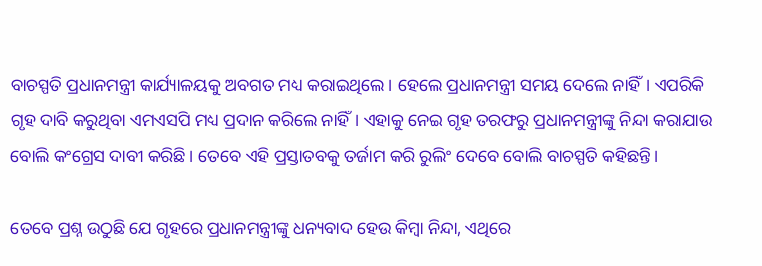ବାଚସ୍ପତି ପ୍ରଧାନମନ୍ତ୍ରୀ କାର୍ଯ୍ୟାଳୟକୁ ଅବଗତ ମଧ୍ୟ କରାଇଥିଲେ। ହେଲେ ପ୍ରଧାନମନ୍ତ୍ରୀ ସମୟ ଦେଲେ ନାହିଁ। ଏପରିକି ଗୃହ ଦାବି କରୁଥିବା ଏମଏସପି ମଧ୍ୟ ପ୍ରଦାନ କରିଲେ ନାହିଁ। ଏହାକୁ ନେଇ ଗୃହ ତରଫରୁ ପ୍ରଧାନମନ୍ତ୍ରୀଙ୍କୁ ନିନ୍ଦା କରାଯାଉ ବୋଲି କଂଗ୍ରେସ ଦାବୀ କରିଛି। ତେବେ ଏହି ପ୍ରସ୍ତାତବକୁ ତର୍ଜାମ କରି ରୁଲିଂ ଦେବେ ବୋଲି ବାଚସ୍ପତି କହିଛନ୍ତି।

ତେବେ ପ୍ରଶ୍ନ ଉଠୁଛି ଯେ ଗୃହରେ ପ୍ରଧାନମନ୍ତ୍ରୀଙ୍କୁ ଧନ୍ୟବାଦ ହେଉ କିମ୍ବା ନିନ୍ଦା, ଏଥିରେ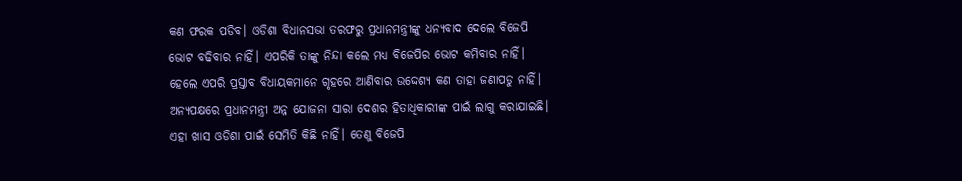କଣ ଫରକ ପଡିବ। ଓଡିଶା ବିଧାନସଭା ତରଫରୁ ପ୍ରଧାନମନ୍ତ୍ରୀଙ୍କୁ ଧନ୍ୟବାଦ ଦେଲେ ବିଜେପି ଭୋଟ ବଢିବାର ନାହିଁ। ଏପରିକି ତାଙ୍କୁ ନିନ୍ଦା କଲେ ମଧ୍ୟ ବିଜେପିର ଭୋଟ କମିବାର ନାହିଁ। ହେଲେ ଏପରି ପ୍ରସ୍ତାବ ବିଧାୟକମାନେ ଗୃହରେ ଆଣିବାର ଉଦ୍ଦେଶ୍ୟ କଣ ତାହା ଜଣାପଡୁ ନାହିଁ। ଅନ୍ୟପକ୍ଷରେ ପ୍ରଧାନମନ୍ତ୍ରୀ ଅନ୍ନ ଯୋଜନା ସାରା ଦେଶର ହିତାଧିକାରୀଙ୍କ ପାଇଁ ଲାଗୁ କରାଯାଇଛି। ଏହା ଖାସ ଓଡିଶା ପାଇଁ ସେମିତି କିଛି ନାହିଁ। ତେଣୁ ବିଜେପି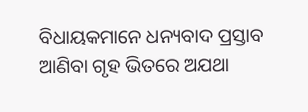ବିଧାୟକମାନେ ଧନ୍ୟବାଦ ପ୍ରସ୍ତାବ ଆଣିବା ଗୃହ ଭିତରେ ଅଯଥା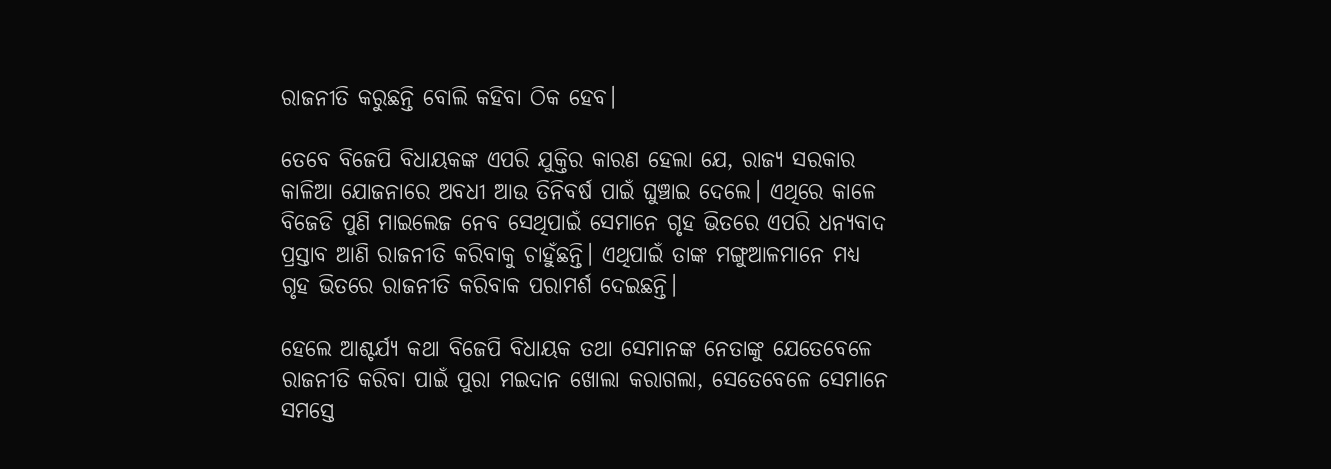ରାଜନୀତି କରୁଛନ୍ତି ବୋଲି କହିବା ଠିକ ହେବ।

ତେବେ ବିଜେପି ବିଧାୟକଙ୍କ ଏପରି ଯୁକ୍ତିର କାରଣ ହେଲା ଯେ, ରାଜ୍ୟ ସରକାର କାଳିଆ ଯୋଜନାରେ ଅବଧୀ ଆଉ ତିନିବର୍ଷ ପାଇଁ ଘୁଞ୍ଚାଇ ଦେଲେ। ଏଥିରେ କାଳେ ବିଜେଡି ପୁଣି ମାଇଲେଜ ନେବ ସେଥିପାଇଁ ସେମାନେ ଗୃହ ଭିତରେ ଏପରି ଧନ୍ୟବାଦ ପ୍ରସ୍ତାବ ଆଣି ରାଜନୀତି କରିବାକୁ ଚାହୁଁଛନ୍ତି। ଏଥିପାଇଁ ତାଙ୍କ ମଙ୍ଗୁଆଳମାନେ ମଧ୍ୟ ଗୃହ ଭିତରେ ରାଜନୀତି କରିବାକ ପରାମର୍ଶ ଦେଇଛନ୍ତି।

ହେଲେ ଆଶ୍ଚର୍ଯ୍ୟ କଥା ବିଜେପି ବିଧାୟକ ତଥା ସେମାନଙ୍କ ନେତାଙ୍କୁ ଯେତେବେଳେ ରାଜନୀତି କରିବା ପାଇଁ ପୁରା ମଇଦାନ ଖୋଲା କରାଗଲା, ସେତେବେଳେ ସେମାନେ ସମସ୍ତେ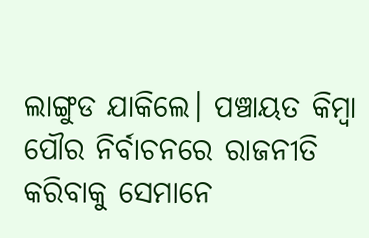ଲାଙ୍ଗୁଡ ଯାକିଲେ। ପଞ୍ଚାୟତ କିମ୍ବା ପୌର ନିର୍ବାଚନରେ ରାଜନୀତି କରିବାକୁ ସେମାନେ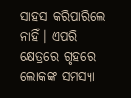ସାହସ କରିପାରିଲେ ନାହିଁ। ଏପରି କ୍ଷେତ୍ରରେ ଗୃହରେ ଲୋକଙ୍କ ସମସ୍ୟା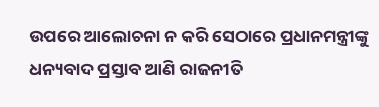ଉପରେ ଆଲୋଚନା ନ କରି ସେଠାରେ ପ୍ରଧାନମନ୍ତ୍ରୀଙ୍କୁ ଧନ୍ୟବାଦ ପ୍ରସ୍ତାବ ଆଣି ରାଜନୀତି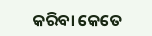କରିବା କେତେ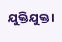ଯୁକ୍ତିଯୁକ୍ତ।